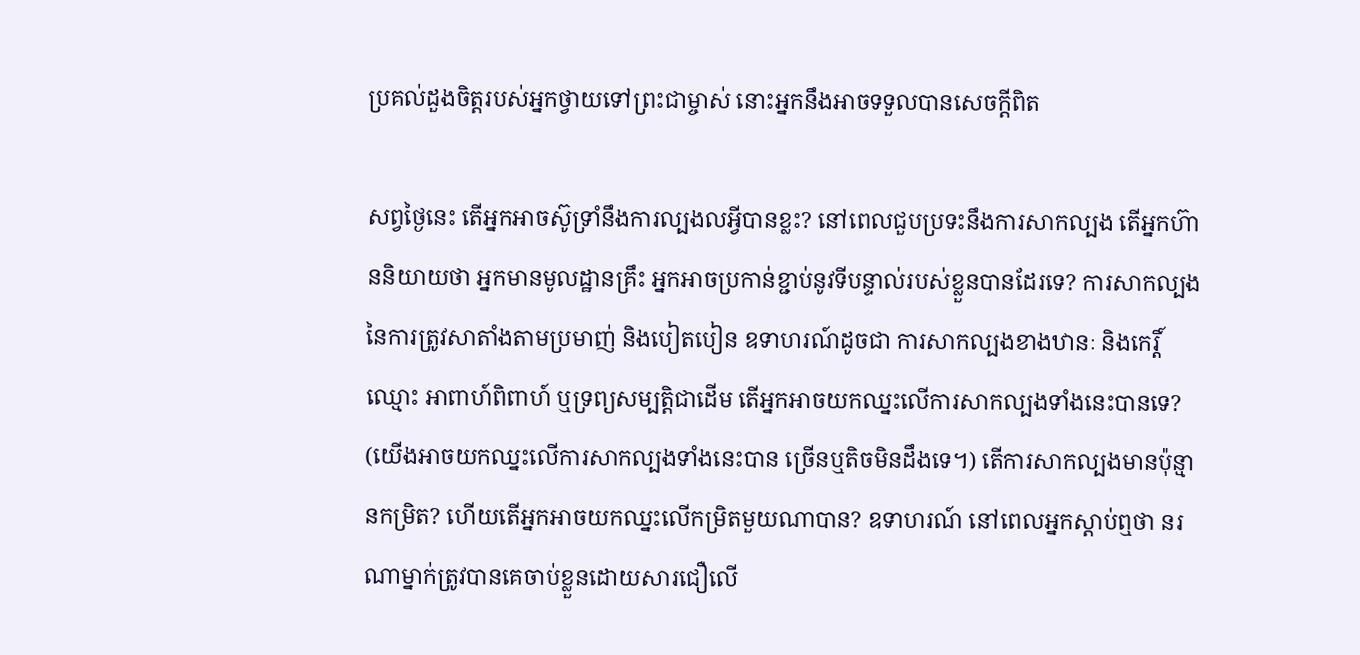ប្រគល់ដួងចិត្តរបស់អ្នកថ្វាយទៅព្រះជាម្ចាស់ នោះអ្នកនឹងអាចទទួលបានសេចក្តីពិត

សព្វថ្ងៃនេះ តើអ្នកអាចស៊ូទ្រាំនឹងការល្បងលអ្វីបានខ្លះ? នៅពេលជួបប្រទះនឹងការសាកល្បង តើអ្នកហ៊ាននិយាយថា អ្នកមានមូលដ្ឋានគ្រឹះ អ្នកអាចប្រកាន់ខ្ជាប់នូវទីបន្ទាល់របស់ខ្លួនបានដែរទេ? ការសាកល្បងនៃការត្រូវសាតាំងតាមប្រមាញ់ និងបៀតបៀន ឧទាហរណ៍ដូចជា ការសាកល្បងខាងឋានៈ និងកេរ្តិ៍ឈ្មោះ អាពាហ៍ពិពាហ៍ ឬទ្រព្យសម្បត្តិជាដើម តើអ្នកអាចយកឈ្នះលើការសាកល្បងទាំងនេះបានទេ? (យើងអាចយកឈ្នះលើការសាកល្បងទាំងនេះបាន ច្រើនឬតិចមិនដឹងទេ។) តើការសាកល្បងមានប៉ុន្មានកម្រិត? ហើយតើអ្នកអាចយកឈ្នះលើកម្រិតមួយណាបាន? ឧទាហរណ៍ នៅពេលអ្នកស្ដាប់ឮថា នរណាម្នាក់ត្រូវបានគេចាប់ខ្លួនដោយសារជឿលើ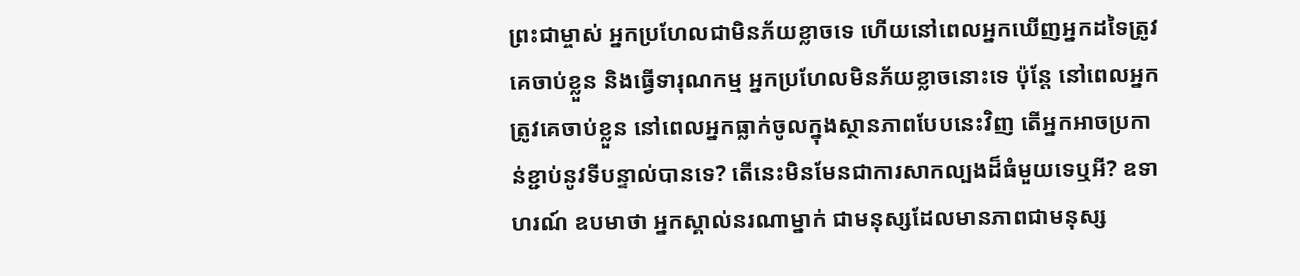ព្រះជាម្ចាស់ អ្នកប្រហែលជាមិនភ័យខ្លាចទេ ហើយនៅពេលអ្នកឃើញអ្នកដទៃត្រូវគេចាប់ខ្លួន និងធ្វើទារុណកម្ម អ្នកប្រហែលមិនភ័យខ្លាចនោះទេ ប៉ុន្តែ នៅពេលអ្នកត្រូវគេចាប់ខ្លួន នៅពេលអ្នកធ្លាក់ចូលក្នុងស្ថានភាពបែបនេះវិញ តើអ្នកអាចប្រកាន់ខ្ជាប់នូវទីបន្ទាល់បានទេ? តើនេះមិនមែនជាការសាកល្បងដ៏ធំមួយទេឬអី? ឧទាហរណ៍ ឧបមាថា អ្នកស្គាល់នរណាម្នាក់ ជាមនុស្សដែលមានភាពជាមនុស្ស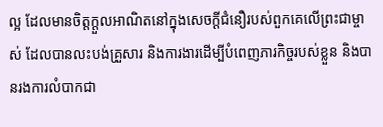ល្អ ដែលមានចិត្តក្ដួលអាណិតនៅក្នុងសេចក្ដីជំនឿរបស់ពួកគេលើព្រះជាម្ចាស់ ដែលបានលះបង់គ្រួសារ និងការងារដើម្បីបំពេញភារកិច្ចរបស់ខ្លួន និងបានរងការលំបាកជា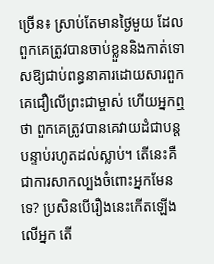ច្រើន៖ ស្រាប់តែមានថ្ងៃមួយ ដែលពួកគេត្រូវបានចាប់ខ្លួននិងកាត់ទោសឱ្យជាប់ពន្ធនាគារដោយសារពួកគេជឿលើព្រះជាម្ចាស់ ហើយអ្នកឮថា ពួកគេត្រូវបានគេវាយដំជាបន្តបន្ទាប់រហូតដល់ស្លាប់។ តើនេះគឺជាការសាកល្បងចំពោះអ្នកមែនទេ? ប្រសិនបើរឿងនេះកើតឡើងលើអ្នក តើ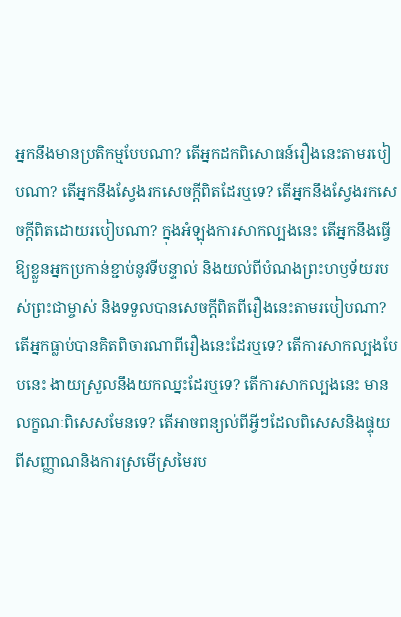អ្នកនឹងមានប្រតិកម្មបែបណា? តើអ្នកដកពិសោធន៍រឿងនេះតាមរបៀបណា? តើអ្នកនឹងស្វែងរកសេចក្ដីពិតដែរឬទេ? តើអ្នកនឹងស្វែងរកសេចក្ដីពិតដោយរបៀបណា? ក្នុងអំឡុងការសាកល្បងនេះ តើអ្នកនឹងធ្វើឱ្យខ្លួនអ្នកប្រកាន់ខ្ជាប់នូវទីបន្ទាល់ និងយល់ពីបំណងព្រះហឫទ័យរបស់ព្រះជាម្ចាស់ និងទទួលបានសេចក្ដីពិតពីរឿងនេះតាមរបៀបណា? តើអ្នកធ្លាប់បានគិតពិចារណាពីរឿងនេះដែរឬទេ? តើការសាកល្បងបែបនេះ ងាយស្រួលនឹងយកឈ្នះដែរឬទេ? តើការសាកល្បងនេះ មានលក្ខណៈពិសេសមែនទេ? តើអាចពន្យល់ពីអ្វីៗដែលពិសេសនិងផ្ទុយពីសញ្ញាណនិងការស្រមើស្រមៃរប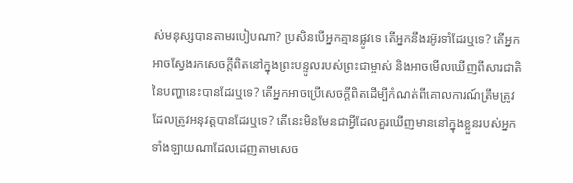ស់មនុស្សបានតាមរបៀបណា? ប្រសិនបើអ្នកគ្មានផ្លូវទេ តើអ្នកនឹងរអ៊ូរទាំដែរឬទេ? តើអ្នកអាចស្វែងរកសេចក្ដីពិតនៅក្នុងព្រះបន្ទូលរបស់ព្រះជាម្ចាស់ និងអាចមើលឃើញពីសារជាតិនៃបញ្ហានេះបានដែរឬទេ? តើអ្នកអាចប្រើសេចក្ដីពិតដើម្បីកំណត់ពីគោលការណ៍ត្រឹមត្រូវដែលត្រូវអនុវត្តបានដែរឬទេ? តើនេះមិនមែនជាអ្វីដែលគួរឃើញមាននៅក្នុងខ្លួនរបស់អ្នកទាំងឡាយណាដែលដេញតាមសេច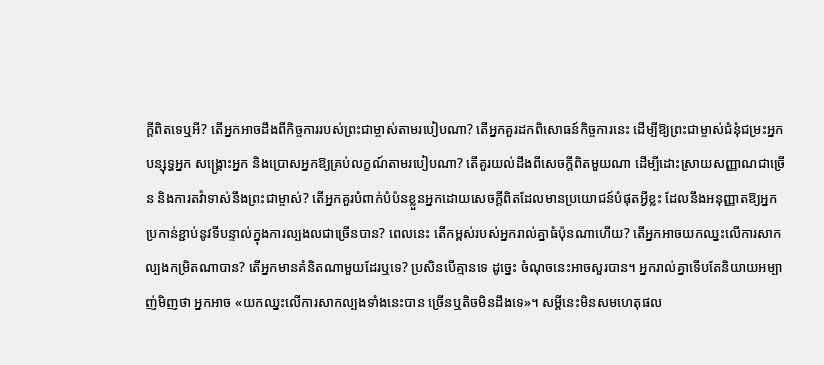ក្ដីពិតទេឬអី? តើអ្នកអាចដឹងពីកិច្ចការរបស់ព្រះជាម្ចាស់តាមរបៀបណា? តើអ្នកគួរដកពិសោធន៍កិច្ចការនេះ ដើម្បីឱ្យព្រះជាម្ចាស់ជំនុំជម្រះអ្នក បន្សុទ្ធអ្នក សង្គ្រោះអ្នក និងប្រោសអ្នកឱ្យគ្រប់លក្ខណ៍តាមរបៀបណា? តើគួរយល់ដឹងពីសេចក្ដីពិតមួយណា ដើម្បីដោះស្រាយសញ្ញាណជាច្រើន និងការតវ៉ាទាស់នឹងព្រះជាម្ចាស់? តើអ្នកគួរបំពាក់បំប៉នខ្លួនអ្នកដោយសេចក្ដីពិតដែលមានប្រយោជន៍បំផុតអ្វីខ្លះ ដែលនឹងអនុញ្ញាតឱ្យអ្នកប្រកាន់ខ្ជាប់នូវទីបន្ទាល់ក្នុងការល្បងលជាច្រើនបាន? ពេលនេះ តើកម្ពស់របស់អ្នករាល់គ្នាធំប៉ុនណាហើយ? តើអ្នកអាចយកឈ្នះលើការសាកល្បងកម្រិតណាបាន? តើអ្នកមានគំនិតណាមួយដែរឬទេ? ប្រសិនបើគ្មានទេ ដូច្នេះ ចំណុចនេះអាចសួរបាន។ អ្នករាល់គ្នាទើបតែនិយាយអម្បាញ់មិញថា អ្នកអាច «យកឈ្នះលើការសាកល្បងទាំងនេះបាន ច្រើនឬតិចមិនដឹងទេ»។ សម្ដីនេះមិនសមហេតុផល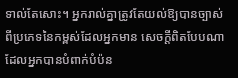ទាល់តែសោះ។ អ្នករាល់គ្នាត្រូវតែយល់ឱ្យបានច្បាស់ពីប្រភេទនៃកម្ពស់ដែលអ្នកមាន សេចក្ដីពិតបែបណាដែលអ្នកបានបំពាក់បំប៉ន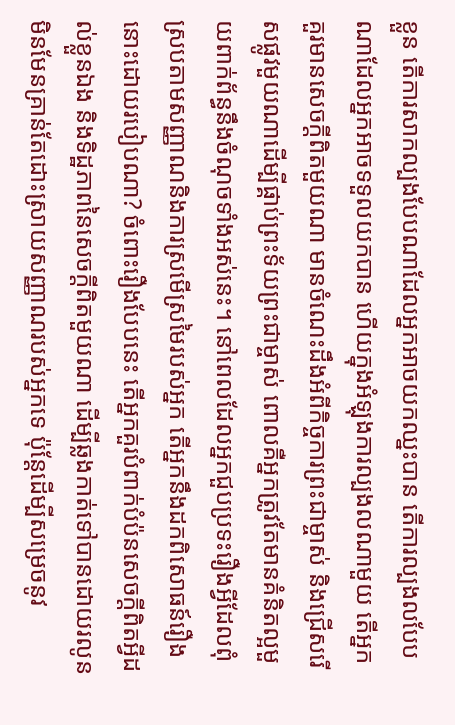ខ្លួន តើការសាកល្បងបែបណាដែលអ្នកអាចយកឈ្នះបាន តើការល្បងលបែបណាដែលអ្នកអាចទទួលយកបាន ហើយក្នុងអំឡុងការល្បងលណាមួយ តើអ្នកគួរមានសេចក្ដីពិតមួយណា មានចំណេះដឹងអំពីកិច្ចការព្រះជាម្ចាស់ និងជ្រើសរើសផ្លូវមួយណាដើម្បីផ្គាប់ព្រះទ័យព្រះជាម្ចាស់ ពោលគឺអ្នកត្រូវតែមានគំនិតល្អមួយពាក់ព័ន្ធនឹងចំណុចទាំងអស់នេះ។ នៅពេលដែលអ្នកជួបប្រទះរឿងអ្វីដែលពុំស្របតាមសញ្ញាណនិងការស្រមើស្រមៃរបស់អ្នក តើអ្នកនឹងដកពិសោធន៍រឿងនោះដោយរបៀបណា? ចំពោះរឿងបែបនេះ តើអ្នកគួរបំពាក់បំប៉នសេចក្ដីពិតអ្វីដល់ខ្លួនឯង និងទិដ្ឋភាពនៃសេចក្ដីពិតមួយណា ដើម្បីឆ្លងកាត់ទៅបានដោយរលូន មិនមែនគ្រាន់តែដោះស្រាយសញ្ញាណរបស់អ្នកទេ ប៉ុន្តែដើម្បីសម្រេចនូវ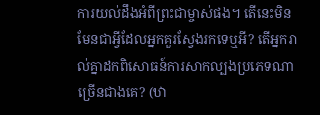ការយល់ដឹងអំពីព្រះជាម្ចាស់ផង។ តើនេះមិនមែនជាអ្វីដែលអ្នកគួរស្វែងរកទេឬអី? តើអ្នករាល់គ្នាដកពិសោធន៍ការសាកល្បងប្រភេទណាច្រើនជាងគេ? (ឋា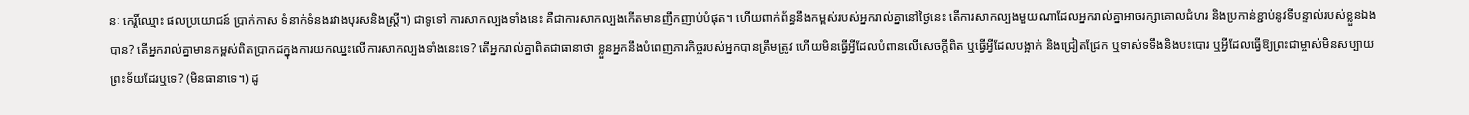នៈ កេរ្តិ៍ឈ្មោះ ផលប្រយោជន៍ ប្រាក់កាស ទំនាក់ទំនងរវាងបុរសនិងស្រ្តី។) ជាទូទៅ ការសាកល្បងទាំងនេះ គឺជាការសាកល្បងកើតមានញឹកញាប់បំផុត។ ហើយពាក់ព័ន្ធនឹងកម្ពស់របស់អ្នករាល់គ្នានៅថ្ងៃនេះ តើការសាកល្បងមួយណាដែលអ្នករាល់គ្នាអាចរក្សាគោលជំហរ និងប្រកាន់ខ្ជាប់នូវទីបន្ទាល់របស់ខ្លួនឯងបាន? តើអ្នករាល់គ្នាមានកម្ពស់ពិតប្រាកដក្នុងការយកឈ្នះលើការសាកល្បងទាំងនេះទេ? តើអ្នករាល់គ្នាពិតជាធានាថា ខ្លួនអ្នកនឹងបំពេញភារកិច្ចរបស់អ្នកបានត្រឹមត្រូវ ហើយមិនធ្វើអ្វីដែលបំពានលើសេចក្ដីពិត ឬធ្វើអ្វីដែលបង្អាក់ និងជ្រៀតជ្រែក ឬទាស់ទទឹងនិងបះបោរ ឬអ្វីដែលធ្វើឱ្យព្រះជាម្ចាស់មិនសប្បាយព្រះទ័យដែរឬទេ? (មិនធានាទេ។) ដូ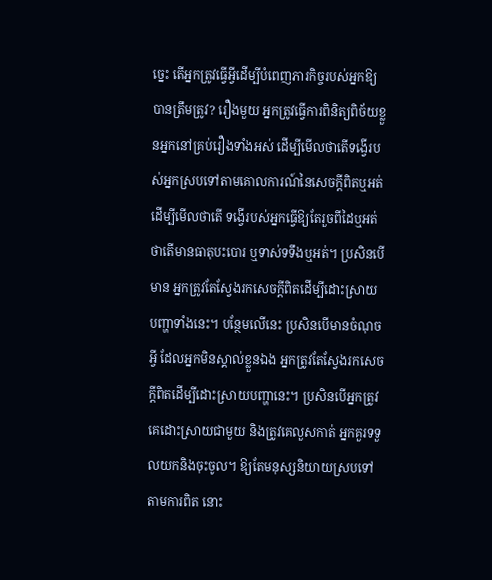ច្នេះ តើអ្នកត្រូវធ្វើអ្វីដើម្បីបំពេញភារកិច្ចរបស់អ្នកឱ្យបានត្រឹមត្រូវ? រឿងមួយ អ្នកត្រូវធ្វើការពិនិត្យពិច័យខ្លួនអ្នកនៅគ្រប់រឿងទាំងអស់ ដើម្បីមើលថាតើទង្វើរបស់អ្នកស្របទៅតាមគោលការណ៍នៃសេចក្ដីពិតឬអត់ ដើម្បីមើលថាតើ ទង្វើរបស់អ្នកធ្វើឱ្យតែរួចពីដៃឬអត់ ថាតើមានធាតុបះបោរ ឬទាស់ទទឹងឬអត់។ ប្រសិនបើមាន អ្នកត្រូវតែស្វែងរកសេចក្ដីពិតដើម្បីដោះស្រាយបញ្ហាទាំងនេះ។ បន្ថែមលើនេះ ប្រសិនបើមានចំណុចអ្វី ដែលអ្នកមិនស្គាល់ខ្លួនឯង អ្នកត្រូវតែស្វែងរកសេចក្ដីពិតដើម្បីដោះស្រាយបញ្ហានេះ។ ប្រសិនបើអ្នកត្រូវគេដោះស្រាយជាមួយ និងត្រូវគេលួសកាត់ អ្នកគួរទទួលយកនិងចុះចូល។ ឱ្យតែមនុស្សនិយាយស្របទៅតាមការពិត នោះ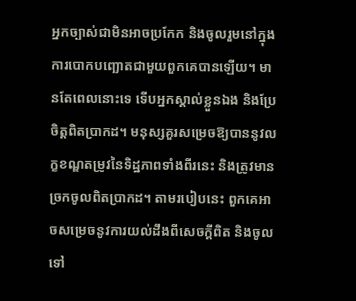អ្នកច្បាស់ជាមិនអាចប្រកែក និងចូលរួមនៅក្នុងការបោកបញ្ឆោតជាមួយពួកគេបានឡើយ។ មានតែពេលនោះទេ ទើបអ្នកស្គាល់ខ្លួនឯង និងប្រែចិត្តពិតប្រាកដ។ មនុស្សគួរសម្រេចឱ្យបាននូវលក្ខខណ្ឌតម្រូវនៃទិដ្ឋភាពទាំងពីរនេះ និងត្រូវមានច្រកចូលពិតប្រាកដ។ តាមរបៀបនេះ ពួកគេអាចសម្រេចនូវការយល់ដឹងពីសេចក្ដីពិត និងចូលទៅ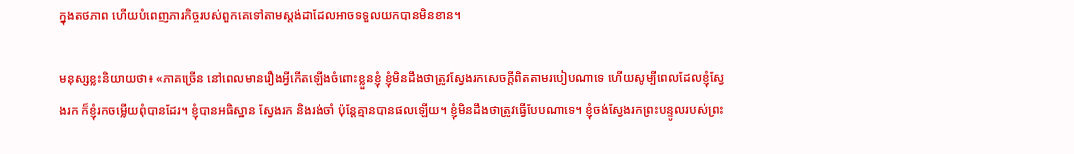ក្នុងតថភាព ហើយបំពេញភារកិច្ចរបស់ពួកគេទៅតាមស្ដង់ដាដែលអាចទទួលយកបានមិនខាន។

មនុស្សខ្លះនិយាយថា៖ «ភាគច្រើន នៅពេលមានរឿងអ្វីកើតឡើងចំពោះខ្លួនខ្ញុំ ខ្ញុំមិនដឹងថាត្រូវស្វែងរកសេចក្ដីពិតតាមរបៀបណាទេ ហើយសូម្បីពេលដែលខ្ញុំស្វែងរក ក៏ខ្ញុំរកចម្លើយពុំបានដែរ។ ខ្ញុំបានអធិស្ឋាន ស្វែងរក និងរង់ចាំ ប៉ុន្តែគ្មានបានផលឡើយ។ ខ្ញុំមិនដឹងថាត្រូវធ្វើបែបណាទេ។ ខ្ញុំចង់ស្វែងរកព្រះបន្ទូលរបស់ព្រះ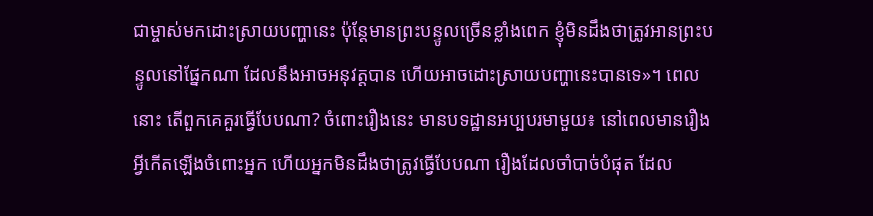ជាម្ចាស់មកដោះស្រាយបញ្ហានេះ ប៉ុន្តែមានព្រះបន្ទូលច្រើនខ្លាំងពេក ខ្ញុំមិនដឹងថាត្រូវអានព្រះបន្ទូលនៅផ្នែកណា ដែលនឹងអាចអនុវត្តបាន ហើយអាចដោះស្រាយបញ្ហានេះបានទេ»។ ពេលនោះ តើពួកគេគួរធ្វើបែបណា? ចំពោះរឿងនេះ មានបទដ្ឋានអប្បបរមាមួយ៖ នៅពេលមានរឿងអ្វីកើតឡើងចំពោះអ្នក ហើយអ្នកមិនដឹងថាត្រូវធ្វើបែបណា រឿងដែលចាំបាច់បំផុត ដែល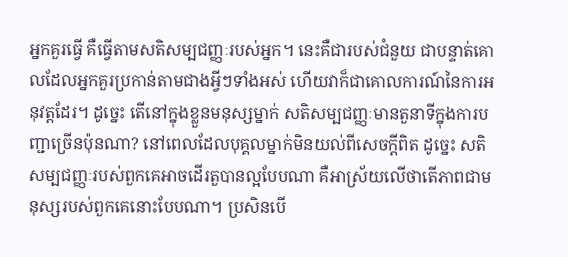អ្នកគួរធ្វើ គឺធ្វើតាមសតិសម្បជញ្ញៈរបស់អ្នក។ នេះគឺជារបស់ជំនួយ ជាបន្ទាត់គោលដែលអ្នកគួរប្រកាន់តាមជាងអ្វីៗទាំងអស់ ហើយវាក៏ជាគោលការណ៍នៃការអនុវត្តដែរ។ ដូច្នេះ តើនៅក្នុងខ្លួនមនុស្សម្នាក់ សតិសម្បជញ្ញៈមានតួនាទីក្នុងការបញ្ជាច្រើនប៉ុនណា? នៅពេលដែលបុគ្គលម្នាក់មិនយល់ពីសេចក្ដីពិត ដូច្នេះ សតិសម្បជញ្ញៈរបស់ពួកគេអាចដើរតួបានល្អបែបណា គឺអាស្រ័យលើថាតើភាពជាមនុស្សរបស់ពួកគេនោះបែបណា។ ប្រសិនបើ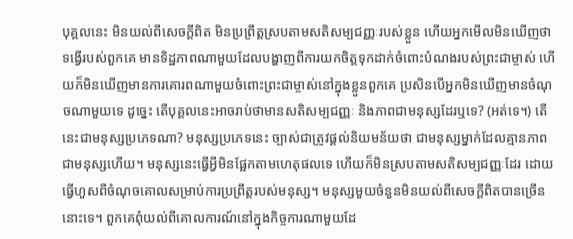បុគ្គលនេះ មិនយល់ពីសេចក្ដីពិត មិនប្រព្រឹត្តស្របតាមសតិសម្បជញ្ញៈរបស់ខ្លួន ហើយអ្នកមើលមិនឃើញថា ទង្វើរបស់ពួកគេ មានទិដ្ឋភាពណាមួយដែលបង្ហាញពីការយកចិត្តទុកដាក់ចំពោះបំណងរបស់ព្រះជាម្ចាស់ ហើយក៏មិនឃើញមានការគោរពណាមួយចំពោះព្រះជាម្ចាស់នៅក្នុងខ្លួនពួកគេ ប្រសិនបើអ្នកមិនឃើញមានចំណុចណាមួយទេ ដូច្នេះ តើបុគ្គលនេះអាចរាប់ថាមានសតិសម្បជញ្ញៈ និងភាពជាមនុស្សដែរឬទេ? (អត់ទេ។) តើនេះជាមនុស្សប្រភេទណា? មនុស្សប្រភេទនេះ ច្បាស់ជាត្រូវផ្ដល់និយមន័យថា ជាមនុស្សម្នាក់ដែលគ្មានភាពជាមនុស្សហើយ។ មនុស្សនេះធ្វើអ្វីមិនផ្អែកតាមហេតុផលទេ ហើយក៏មិនស្របតាមសតិសម្បជញ្ញៈដែរ ដោយធ្វើហួសពីចំណុចគោលសម្រាប់ការប្រព្រឹត្តរបស់មនុស្ស។ មនុស្សមួយចំនួនមិនយល់ពីសេចក្ដីពិតបានច្រើននោះទេ។ ពួកគេពុំយល់ពីគោលការណ៍នៅក្នុងកិច្ចការណាមួយដែ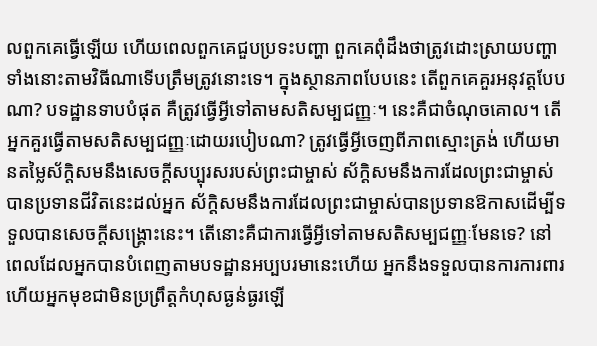លពួកគេធ្វើឡើយ ហើយពេលពួកគេជួបប្រទះបញ្ហា ពួកគេពុំដឹងថាត្រូវដោះស្រាយបញ្ហាទាំងនោះតាមវិធីណាទើបត្រឹមត្រូវនោះទេ។ ក្នុងស្ថានភាពបែបនេះ តើពួកគេគួរអនុវត្តបែបណា? បទដ្ឋានទាបបំផុត គឺត្រូវធ្វើអ្វីទៅតាមសតិសម្បជញ្ញៈ។ នេះគឺជាចំណុចគោល។ តើអ្នកគួរធ្វើតាមសតិសម្បជញ្ញៈដោយរបៀបណា? ត្រូវធ្វើអ្វីចេញពីភាពស្មោះត្រង់ ហើយមានតម្លៃស័ក្តិសមនឹងសេចក្ដីសប្បុរសរបស់ព្រះជាម្ចាស់ ស័ក្តិសមនឹងការដែលព្រះជាម្ចាស់បានប្រទានជីវិតនេះដល់អ្នក ស័ក្តិសមនឹងការដែលព្រះជាម្ចាស់បានប្រទានឱកាសដើម្បីទទួលបានសេចក្ដីសង្គ្រោះនេះ។ តើនោះគឺជាការធ្វើអ្វីទៅតាមសតិសម្បជញ្ញៈមែនទេ? នៅពេលដែលអ្នកបានបំពេញតាមបទដ្ឋានអប្បបរមានេះហើយ អ្នកនឹងទទួលបានការការពារ ហើយអ្នកមុខជាមិនប្រព្រឹត្តកំហុសធ្ងន់ធ្ងរឡើ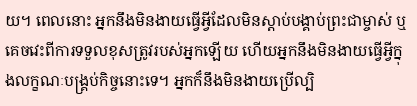យ។ ពេលនោះ អ្នកនឹងមិនងាយធ្វើអ្វីដែលមិនស្ដាប់បង្គាប់ព្រះជាម្ចាស់ ឬគេចវេះពីការទទួលខុសត្រូវរបស់អ្នកឡើយ ហើយអ្នកនឹងមិនងាយធ្វើអ្វីក្នុងលក្ខណៈបង្គ្រប់កិច្ចនោះទេ។ អ្នកក៏នឹងមិនងាយប្រើល្បិ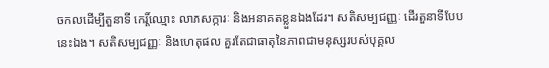ចកលដើម្បីតួនាទី កេរ្ដិ៍ឈ្មោះ លាភសក្ការៈ និងអនាគតខ្លួនឯងដែរ។ សតិសម្បជញ្ញៈ ដើរតួនាទីបែបនេះឯង។ សតិសម្បជញ្ញៈ និងហេតុផល គួរតែជាធាតុនៃភាពជាមនុស្សរបស់បុគ្គល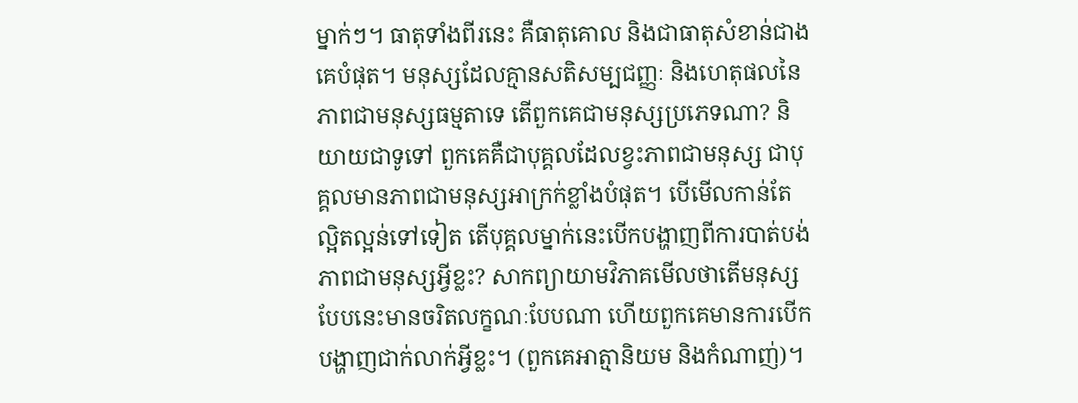ម្នាក់ៗ។ ធាតុទាំងពីរនេះ គឺធាតុគោល និងជាធាតុសំខាន់ជាងគេបំផុត។ មនុស្សដែលគ្មានសតិសម្បជញ្ញៈ និងហេតុផលនៃភាពជាមនុស្សធម្មតាទេ តើពួកគេជាមនុស្សប្រភេទណា? និយាយជាទូទៅ ពួកគេគឺជាបុគ្គលដែលខ្វះភាពជាមនុស្ស ជាបុគ្គលមានភាពជាមនុស្សអាក្រក់ខ្លាំងបំផុត។ បើមើលកាន់តែល្អិតល្អន់ទៅទៀត តើបុគ្គលម្នាក់នេះបើកបង្ហាញពីការបាត់បង់ភាពជាមនុស្សអ្វីខ្លះ? សាកព្យាយាមវិភាគមើលថាតើមនុស្សបែបនេះមានចរិតលក្ខណៈបែបណា ហើយពួកគេមានការបើកបង្ហាញជាក់លាក់អ្វីខ្លះ។ (ពួកគេអាត្មានិយម និងកំណាញ់)។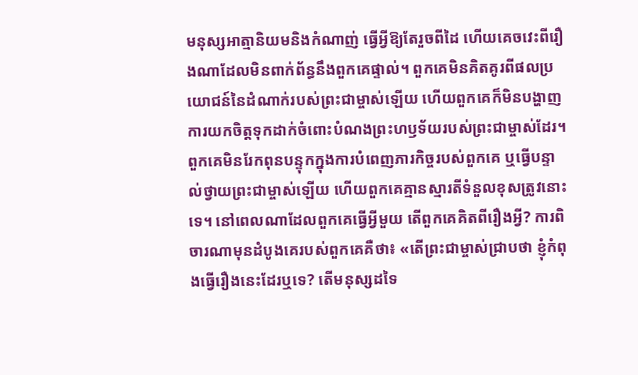មនុស្សអាត្មានិយមនិងកំណាញ់ ធ្វើអ្វីឱ្យតែរួចពីដៃ ហើយគេចវេះពីរឿងណាដែលមិនពាក់ព័ន្ធនឹងពួកគេផ្ទាល់។ ពួកគេមិនគិតគូរពីផលប្រយោជន៍នៃដំណាក់របស់ព្រះជាម្ចាស់ឡើយ ហើយពួកគេក៏មិនបង្ហាញការយកចិត្តទុកដាក់ចំពោះបំណងព្រះហឫទ័យរបស់ព្រះជាម្ចាស់ដែរ។ ពួកគេមិនរែកពុនបន្ទុកក្នុងការបំពេញភារកិច្ចរបស់ពួកគេ ឬធ្វើបន្ទាល់ថ្វាយព្រះជាម្ចាស់ឡើយ ហើយពួកគេគ្មានស្មារតីទំនួលខុសត្រូវនោះទេ។ នៅពេលណាដែលពួកគេធ្វើអ្វីមួយ តើពួកគេគិតពីរឿងអ្វី? ការពិចារណាមុនដំបូងគេរបស់ពួកគេគឺថា៖ «តើព្រះជាម្ចាស់ជ្រាបថា ខ្ញុំកំពុងធ្វើរឿងនេះដែរឬទេ? តើមនុស្សដទៃ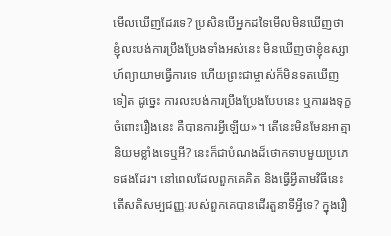មើលឃើញដែរទេ? ប្រសិនបើអ្នកដទៃមើលមិនឃើញថា ខ្ញុំលះបង់ការប្រឹងប្រែងទាំងអស់នេះ មិនឃើញថាខ្ញុំឧស្សាហ៍ព្យាយាមធ្វើការទេ ហើយព្រះជាម្ចាស់ក៏មិនទតឃើញទៀត ដូច្នេះ ការលះបង់ការប្រឹងប្រែងបែបនេះ ឬការរងទុក្ខចំពោះរឿងនេះ គឺបានការអ្វីឡើយ»។ តើនេះមិនមែនអាត្មានិយមខ្លាំងទេឬអី? នេះក៏ជាបំណងដ៏ថោកទាបមួយប្រភេទផងដែរ។ នៅពេលដែលពួកគេគិត និងធ្វើអ្វីតាមវិធីនេះ តើសតិសម្បជញ្ញៈរបស់ពួកគេបានដើរតួនាទីអ្វីទេ? ក្នុងរឿ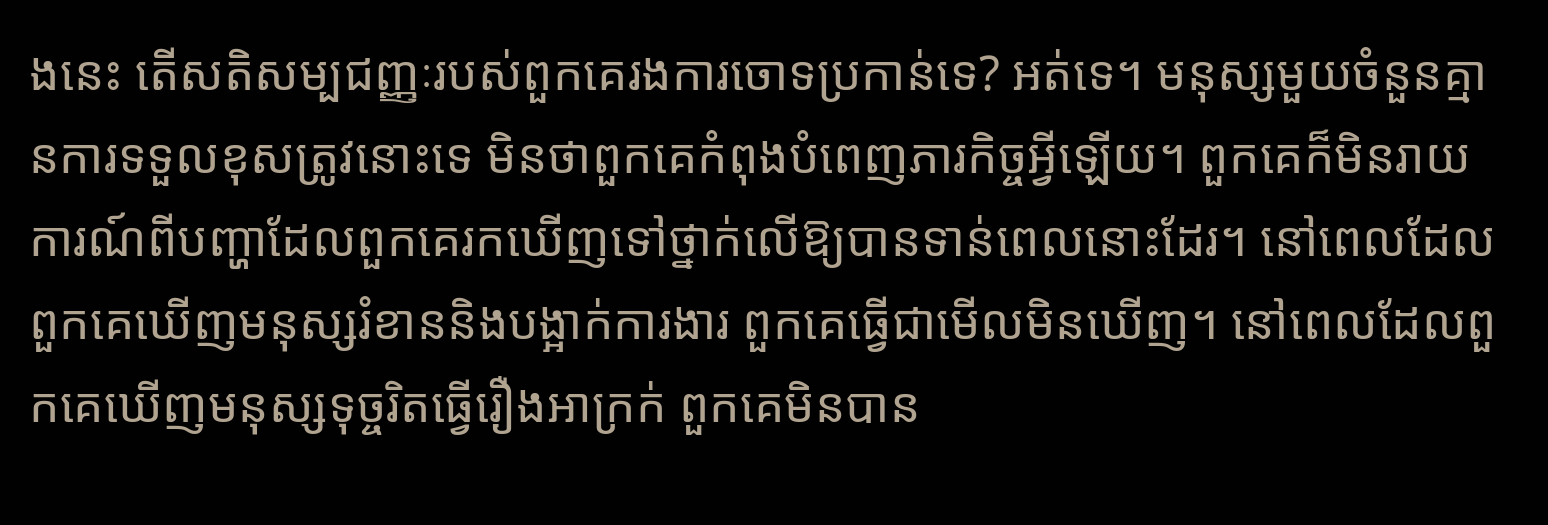ងនេះ តើសតិសម្បជញ្ញៈរបស់ពួកគេរងការចោទប្រកាន់ទេ? អត់ទេ។ មនុស្សមួយចំនួនគ្មានការទទួលខុសត្រូវនោះទេ មិនថាពួកគេកំពុងបំពេញភារកិច្ចអ្វីឡើយ។ ពួកគេក៏មិនរាយការណ៍ពីបញ្ហាដែលពួកគេរកឃើញទៅថ្នាក់លើឱ្យបានទាន់ពេលនោះដែរ។ នៅពេលដែលពួកគេឃើញមនុស្សរំខាននិងបង្អាក់ការងារ ពួកគេធ្វើជាមើលមិនឃើញ។ នៅពេលដែលពួកគេឃើញមនុស្សទុច្ចរិតធ្វើរឿងអាក្រក់ ពួកគេមិនបាន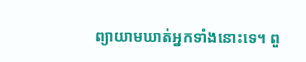ព្យាយាមឃាត់អ្នកទាំងនោះទេ។ ពួ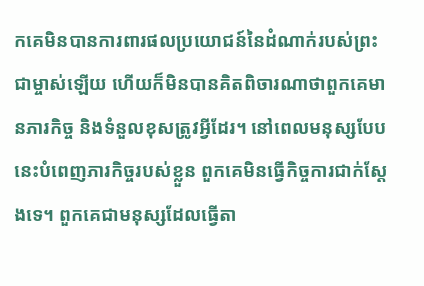កគេមិនបានការពារផលប្រយោជន៍នៃដំណាក់របស់ព្រះជាម្ចាស់ឡើយ ហើយក៏មិនបានគិតពិចារណាថាពួកគេមានភារកិច្ច និងទំនួលខុសត្រូវអ្វីដែរ។ នៅពេលមនុស្សបែបនេះបំពេញភារកិច្ចរបស់ខ្លួន ពួកគេមិនធ្វើកិច្ចការជាក់ស្ដែងទេ។ ពួកគេជាមនុស្សដែលធ្វើតា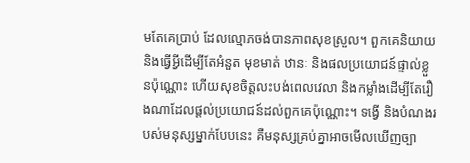មតែគេប្រាប់ ដែលល្មោភចង់បានភាពសុខស្រួល។ ពួកគេនិយាយនិងធ្វើអ្វីដើម្បីតែអំនួត មុខមាត់ ឋានៈ និងផលប្រយោជន៍ផ្ទាល់ខ្លួនប៉ុណ្ណោះ ហើយសុខចិត្តលះបង់ពេលវេលា និងកម្លាំងដើម្បីតែរឿងណាដែលផ្ដល់ប្រយោជន៍ដល់ពួកគេប៉ុណ្ណោះ។ ទង្វើ និងបំណងរបស់មនុស្សម្នាក់បែបនេះ គឺមនុស្សគ្រប់គ្នាអាចមើលឃើញច្បា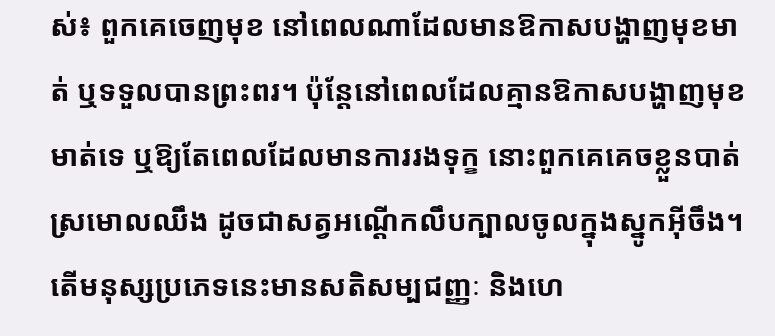ស់៖ ពួកគេចេញមុខ នៅពេលណាដែលមានឱកាសបង្ហាញមុខមាត់ ឬទទួលបានព្រះពរ។ ប៉ុន្តែនៅពេលដែលគ្មានឱកាសបង្ហាញមុខមាត់ទេ ឬឱ្យតែពេលដែលមានការរងទុក្ខ នោះពួកគេគេចខ្លួនបាត់ស្រមោលឈឹង ដូចជាសត្វអណ្ដើកលឹបក្បាលចូលក្នុងស្នូកអ៊ីចឹង។ តើមនុស្សប្រភេទនេះមានសតិសម្បជញ្ញៈ និងហេ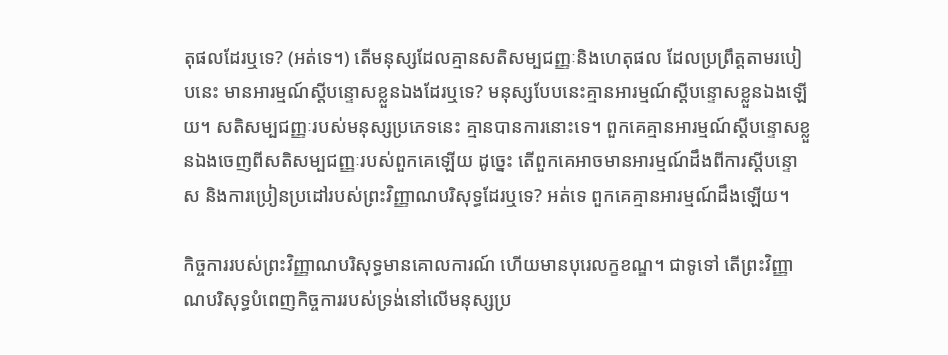តុផលដែរឬទេ? (អត់ទេ។) តើមនុស្សដែលគ្មានសតិសម្បជញ្ញៈនិងហេតុផល ដែលប្រព្រឹត្តតាមរបៀបនេះ មានអារម្មណ៍ស្ដីបន្ទោសខ្លួនឯងដែរឬទេ? មនុស្សបែបនេះគ្មានអារម្មណ៍ស្ដីបន្ទោសខ្លួនឯងឡើយ។ សតិសម្បជញ្ញៈរបស់មនុស្សប្រភេទនេះ គ្មានបានការនោះទេ។ ពួកគេគ្មានអារម្មណ៍ស្ដីបន្ទោសខ្លួនឯងចេញពីសតិសម្បជញ្ញៈរបស់ពួកគេឡើយ ដូច្នេះ តើពួកគេអាចមានអារម្មណ៍ដឹងពីការស្ដីបន្ទោស និងការប្រៀនប្រដៅរបស់ព្រះវិញ្ញាណបរិសុទ្ធដែរឬទេ? អត់ទេ ពួកគេគ្មានអារម្មណ៍ដឹងឡើយ។

កិច្ចការរបស់ព្រះវិញ្ញាណបរិសុទ្ធមានគោលការណ៍ ហើយមានបុរេលក្ខខណ្ឌ។ ជាទូទៅ តើព្រះវិញ្ញាណបរិសុទ្ធបំពេញកិច្ចការរបស់ទ្រង់នៅលើមនុស្សប្រ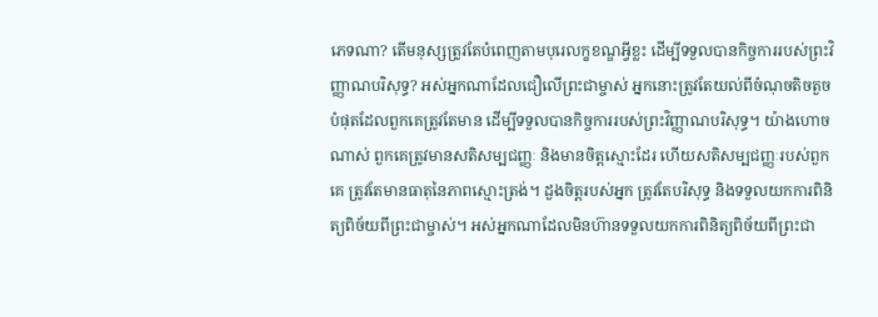ភេទណា? តើមនុស្សត្រូវតែបំពេញតាមបុរេលក្ខខណ្ឌអ្វីខ្លះ ដើម្បីទទួលបានកិច្ចការរបស់ព្រះវិញ្ញាណបរិសុទ្ធ? អស់អ្នកណាដែលជឿលើព្រះជាម្ចាស់ អ្នកនោះត្រូវតែយល់ពីចំណុចតិចតួចបំផុតដែលពួកគេត្រូវតែមាន ដើម្បីទទួលបានកិច្ចការរបស់ព្រះវិញ្ញាណបរិសុទ្ធ។ យ៉ាងហោចណាស់ ពួកគេត្រូវមានសតិសម្បជញ្ញៈ និងមានចិត្តស្មោះដែរ ហើយសតិសម្បជញ្ញៈរបស់ពួកគេ ត្រូវតែមានធាតុនៃភាពស្មោះត្រង់។ ដួងចិត្តរបស់អ្នក ត្រូវតែបរិសុទ្ធ និងទទួលយកការពិនិត្យពិច័យពីព្រះជាម្ចាស់។ អស់អ្នកណាដែលមិនហ៊ានទទួលយកការពិនិត្យពិច័យពីព្រះជា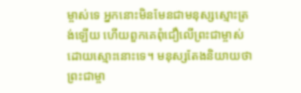ម្ចាស់ទេ អ្នកនោះមិនមែនជាមនុស្សស្មោះត្រង់ឡើយ ហើយពួកគេពុំជឿលើព្រះជាម្ចាស់ដោយស្មោះនោះទេ។ មនុស្សតែងនិយាយថា ព្រះជាម្ចា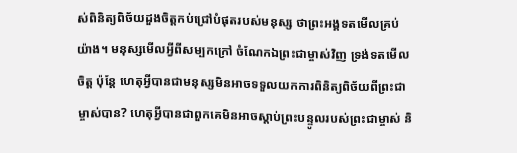ស់ពិនិត្យពិច័យដួងចិត្តកប់ជ្រៅបំផុតរបស់មនុស្ស ថាព្រះអង្គទតមើលគ្រប់យ៉ាង។ មនុស្សមើលអ្វីពីសម្បកក្រៅ ចំណែកឯព្រះជាម្ចាស់វិញ ទ្រង់ទតមើលចិត្ត ប៉ុន្តែ ហេតុអ្វីបានជាមនុស្សមិនអាចទទួលយកការពិនិត្យពិច័យពីព្រះជាម្ចាស់បាន? ហេតុអ្វីបានជាពួកគេមិនអាចស្ដាប់ព្រះបន្ទូលរបស់ព្រះជាម្ចាស់ និ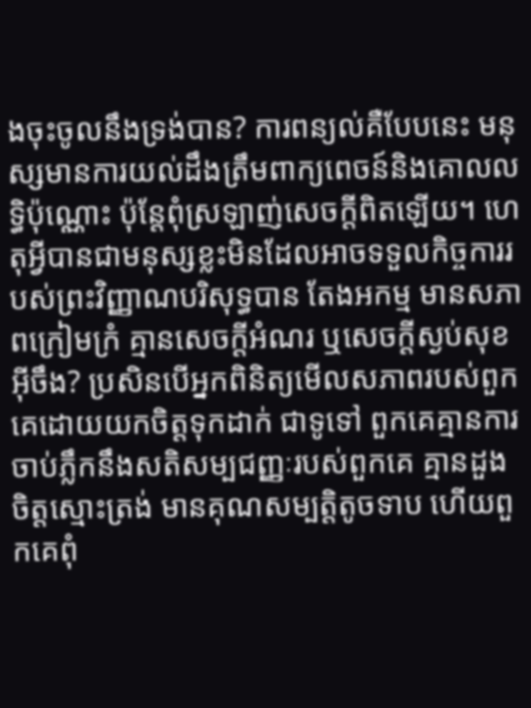ងចុះចូលនឹងទ្រង់បាន? ការពន្យល់គឺបែបនេះ មនុស្សមានការយល់ដឹងត្រឹមពាក្យពេចន៍និងគោលលទ្ធិប៉ុណ្ណោះ ប៉ុន្តែពុំស្រឡាញ់សេចក្ដីពិតឡើយ។ ហេតុអ្វីបានជាមនុស្សខ្លះមិនដែលអាចទទួលកិច្ចការរបស់ព្រះវិញ្ញាណបរិសុទ្ធបាន តែងអកម្ម មានសភាពក្រៀមក្រំ គ្មានសេចក្ដីអំណរ ឬសេចក្ដីស្ងប់សុខអ៊ីចឹង? ប្រសិនបើអ្នកពិនិត្យមើលសភាពរបស់ពួកគេដោយយកចិត្តទុកដាក់ ជាទូទៅ ពួកគេគ្មានការចាប់ភ្លឹកនឹងសតិសម្បជញ្ញៈរបស់ពួកគេ គ្មានដួងចិត្តស្មោះត្រង់ មានគុណសម្បត្តិតូចទាប ហើយពួកគេពុំ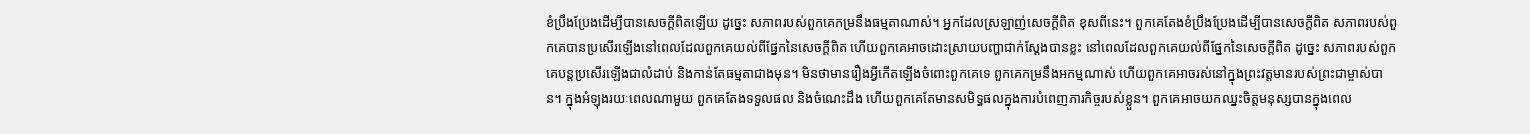ខំប្រឹងប្រែងដើម្បីបានសេចក្ដីពិតឡើយ ដូច្នេះ សភាពរបស់ពួកគេកម្រនឹងធម្មតាណាស់។ អ្នកដែលស្រឡាញ់សេចក្ដីពិត ខុសពីនេះ។ ពួកគេតែងខំប្រឹងប្រែងដើម្បីបានសេចក្ដីពិត សភាពរបស់ពួកគេបានប្រសើរឡើងនៅពេលដែលពួកគេយល់ពីផ្នែកនៃសេចក្ដីពិត ហើយពួកគេអាចដោះស្រាយបញ្ហាជាក់ស្ដែងបានខ្លះ នៅពេលដែលពួកគេយល់ពីផ្នែកនៃសេចក្ដីពិត ដូច្នេះ សភាពរបស់ពួកគេបន្តប្រសើរឡើងជាលំដាប់ និងកាន់តែធម្មតាជាងមុន។ មិនថាមានរឿងអ្វីកើតឡើងចំពោះពួកគេទេ ពួកគេកម្រនឹងអកម្មណាស់ ហើយពួកគេអាចរស់នៅក្នុងព្រះវត្តមានរបស់ព្រះជាម្ចាស់បាន។ ក្នុងអំឡុងរយៈពេលណាមួយ ពួកគេតែងទទួលផល និងចំណេះដឹង ហើយពួកគេតែមានសមិទ្ធផលក្នុងការបំពេញភារកិច្ចរបស់ខ្លួន។ ពួកគេអាចយកឈ្នះចិត្តមនុស្សបានក្នុងពេល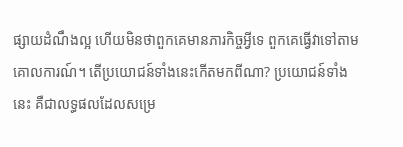ផ្សាយដំណឹងល្អ ហើយមិនថាពួកគេមានភារកិច្ចអ្វីទេ ពួកគេធ្វើវាទៅតាមគោលការណ៍។ តើប្រយោជន៍ទាំងនេះកើតមកពីណា? ប្រយោជន៍ទាំងនេះ គឺជាលទ្ធផលដែលសម្រេ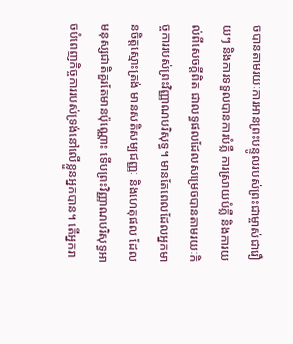ចបានតាមរយៈការអានព្រះបន្ទូលរបស់ព្រះជាម្ចាស់ជារឿយៗ និងការទទួលបានការបំភ្លឺ ការស្រាយបំភ្លឺ និងការយល់ពីសេចក្ដីពិត ជាលទ្ធផលដែលសម្រេចបានតាមរយៈកិច្ចការរបស់ព្រះវិញ្ញាណបរិសុទ្ធ។ មានតែពេលដែលអ្នកមានចិត្តស្មោះត្រង់ មានសតិសម្បជញ្ញៈ និងហេតុផល ដែលមនុស្សជាតិគួរតែមានប៉ុណ្ណោះ ទើបព្រះវិញ្ញាណបរិសុទ្ធអាចបំពេញកិច្ចការរបស់ទ្រង់នៅលើខ្លួនអ្នកបាន។ តើអ្នករា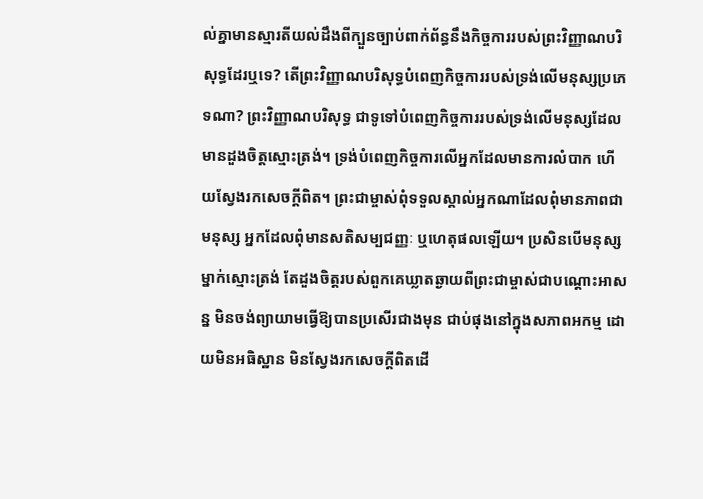ល់គ្នាមានស្មារតីយល់ដឹងពីក្បួនច្បាប់ពាក់ព័ន្ធនឹងកិច្ចការរបស់ព្រះវិញ្ញាណបរិសុទ្ធដែរឬទេ? តើព្រះវិញ្ញាណបរិសុទ្ធបំពេញកិច្ចការរបស់ទ្រង់លើមនុស្សប្រភេទណា? ព្រះវិញ្ញាណបរិសុទ្ធ ជាទូទៅបំពេញកិច្ចការរបស់ទ្រង់លើមនុស្សដែលមានដួងចិត្តស្មោះត្រង់។ ទ្រង់បំពេញកិច្ចការលើអ្នកដែលមានការលំបាក ហើយស្វែងរកសេចក្ដីពិត។ ព្រះជាម្ចាស់ពុំទទួលស្គាល់អ្នកណាដែលពុំមានភាពជាមនុស្ស អ្នកដែលពុំមានសតិសម្បជញ្ញៈ ឬហេតុផលឡើយ។ ប្រសិនបើមនុស្សម្នាក់ស្មោះត្រង់ តែដួងចិត្តរបស់ពួកគេឃ្លាតឆ្ងាយពីព្រះជាម្ចាស់ជាបណ្ដោះអាសន្ន មិនចង់ព្យាយាមធ្វើឱ្យបានប្រសើរជាងមុន ជាប់ផុងនៅក្នុងសភាពអកម្ម ដោយមិនអធិស្ឋាន មិនស្វែងរកសេចក្ដីពិតដើ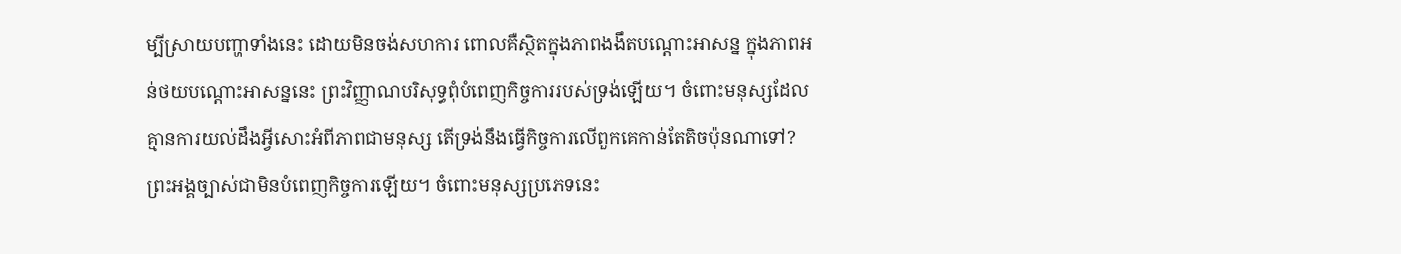ម្បីស្រាយបញ្ហាទាំងនេះ ដោយមិនចង់សហការ ពោលគឺស្ថិតក្នុងភាពងងឹតបណ្ដោះអាសន្ន ក្នុងភាពអន់ថយបណ្ដោះអាសន្ននេះ ព្រះវិញ្ញាណបរិសុទ្ធពុំបំពេញកិច្ចការរបស់ទ្រង់ឡើយ។ ចំពោះមនុស្សដែលគ្មានការយល់ដឹងអ្វីសោះអំពីភាពជាមនុស្ស តើទ្រង់នឹងធ្វើកិច្ចការលើពួកគេកាន់តែតិចប៉ុនណាទៅ? ព្រះអង្គច្បាស់ជាមិនបំពេញកិច្ចការឡើយ។ ចំពោះមនុស្សប្រភេទនេះ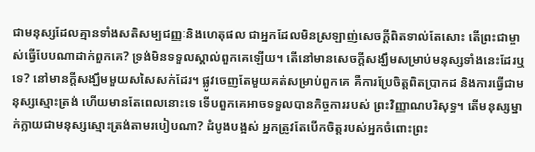ជាមនុស្សដែលគ្មានទាំងសតិសម្បជញ្ញៈនិងហេតុផល ជាអ្នកដែលមិនស្រឡាញ់សេចក្ដីពិតទាល់តែសោះ តើព្រះជាម្ចាស់ធ្វើបែបណាដាក់ពួកគេ? ទ្រង់មិនទទួលស្គាល់ពួកគេឡើយ។ តើនៅមានសេចក្ដីសង្ឃឹមសម្រាប់មនុស្សទាំងនេះដែរឬទេ? នៅមានក្ដីសង្ឃឹមមួយសសៃសក់ដែរ។ ផ្លូវចេញតែមួយគត់សម្រាប់ពួកគេ គឺការប្រែចិត្តពិតប្រាកដ និងការធ្វើជាមនុស្សស្មោះត្រង់ ហើយមានតែពេលនោះទេ ទើបពួកគេអាចទទួលបានកិច្ចការរបស់ ព្រះវិញ្ញាណបរិសុទ្ធ។ តើមនុស្សម្នាក់ក្លាយជាមនុស្សស្មោះត្រង់តាមរបៀបណា? ដំបូងបង្អស់ អ្នកត្រូវតែបើកចិត្តរបស់អ្នកចំពោះព្រះ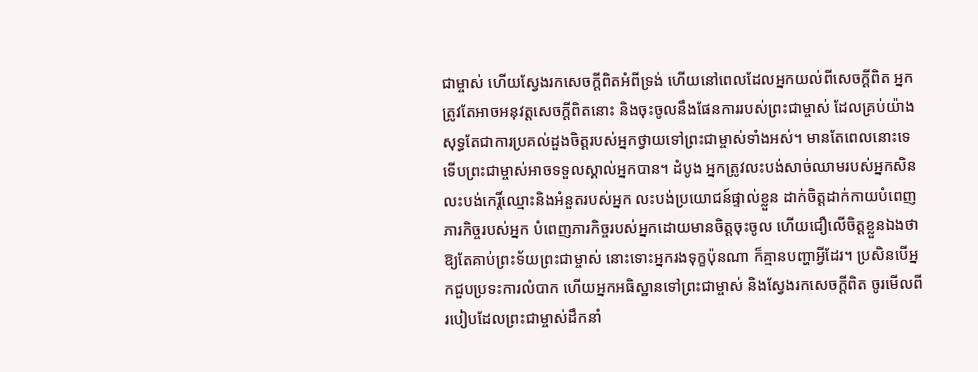ជាម្ចាស់ ហើយស្វែងរកសេចក្ដីពិតអំពីទ្រង់ ហើយនៅពេលដែលអ្នកយល់ពីសេចក្ដីពិត អ្នកត្រូវតែអាចអនុវត្តសេចក្ដីពិតនោះ និងចុះចូលនឹងផែនការរបស់ព្រះជាម្ចាស់ ដែលគ្រប់យ៉ាងសុទ្ធតែជាការប្រគល់ដួងចិត្តរបស់អ្នកថ្វាយទៅព្រះជាម្ចាស់ទាំងអស់។ មានតែពេលនោះទេ ទើបព្រះជាម្ចាស់អាចទទួលស្គាល់អ្នកបាន។ ដំបូង អ្នកត្រូវលះបង់សាច់ឈាមរបស់អ្នកសិន លះបង់កេរ្តិ៍ឈ្មោះនិងអំនួតរបស់អ្នក លះបង់ប្រយោជន៍ផ្ទាល់ខ្លួន ដាក់ចិត្តដាក់កាយបំពេញភារកិច្ចរបស់អ្នក បំពេញភារកិច្ចរបស់អ្នកដោយមានចិត្តចុះចូល ហើយជឿលើចិត្តខ្លួនឯងថា ឱ្យតែគាប់ព្រះទ័យព្រះជាម្ចាស់ នោះទោះអ្នករងទុក្ខប៉ុនណា ក៏គ្មានបញ្ហាអ្វីដែរ។ ប្រសិនបើអ្នកជួបប្រទះការលំបាក ហើយអ្នកអធិស្ឋានទៅព្រះជាម្ចាស់ និងស្វែងរកសេចក្ដីពិត ចូរមើលពីរបៀបដែលព្រះជាម្ចាស់ដឹកនាំ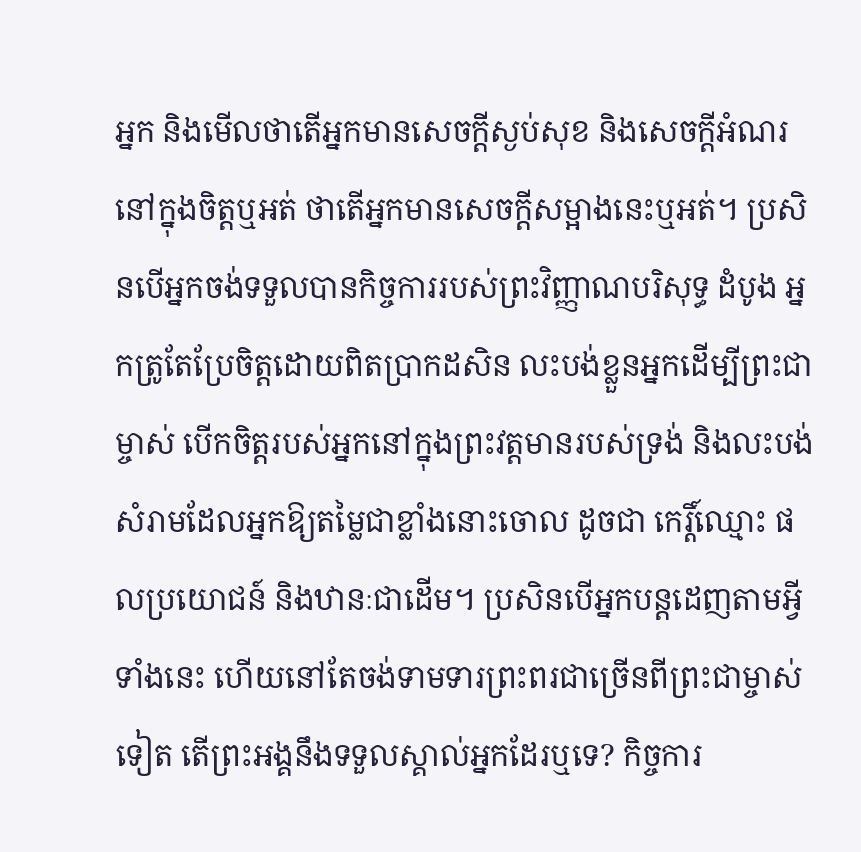អ្នក និងមើលថាតើអ្នកមានសេចក្ដីស្ងប់សុខ និងសេចក្ដីអំណរនៅក្នុងចិត្តឬអត់ ថាតើអ្នកមានសេចក្ដីសម្អាងនេះឬអត់។ ប្រសិនបើអ្នកចង់ទទួលបានកិច្ចការរបស់ព្រះវិញ្ញាណបរិសុទ្ធ ដំបូង អ្នកត្រូតែប្រែចិត្តដោយពិតប្រាកដសិន លះបង់ខ្លួនអ្នកដើម្បីព្រះជាម្ចាស់ បើកចិត្តរបស់អ្នកនៅក្នុងព្រះវត្តមានរបស់ទ្រង់ និងលះបង់សំរាមដែលអ្នកឱ្យតម្លៃជាខ្លាំងនោះចោល ដូចជា កេរ្តិ៍ឈ្មោះ ផលប្រយោជន៍ និងឋានៈជាដើម។ ប្រសិនបើអ្នកបន្តដេញតាមអ្វីទាំងនេះ ហើយនៅតែចង់ទាមទារព្រះពរជាច្រើនពីព្រះជាម្ចាស់ទៀត តើព្រះអង្គនឹងទទួលស្គាល់អ្នកដែរឬទេ? កិច្ចការ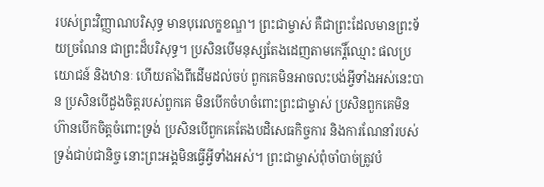របស់ព្រះវិញ្ញាណបរិសុទ្ធ មានបុរេលក្ខខណ្ឌ។ ព្រះជាម្ចាស់ គឺជាព្រះដែលមានព្រះទ័យច្រណែន ជាព្រះដ៏បរិសុទ្ធ។ ប្រសិនបើមនុស្សតែងដេញតាមកេរ្តិ៍ឈ្មោះ ផលប្រយោជន៍ និងឋានៈ ហើយតាំងពីដើមដល់ចប់ ពួកគេមិនអាចលះបង់អ្វីទាំងអស់នេះបាន ប្រសិនបើដួងចិត្តរបស់ពួកគេ មិនបើកចំហចំពោះព្រះជាម្ចាស់ ប្រសិនពួកគេមិនហ៊ានបើកចិត្តចំពោះទ្រង់ ប្រសិនបើពួកគេតែងបដិសេធកិច្ចការ និងការណែនាំរបស់ទ្រង់ជាប់ជានិច្ច នោះព្រះអង្គមិនធ្វើអ្វីទាំងអស់។ ព្រះជាម្ចាស់ពុំចាំបាច់ត្រូវបំ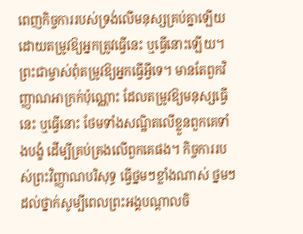ពេញកិច្ចការរបស់ទ្រង់លើមនុស្សគ្រប់គ្នាឡើយ ដោយតម្រូវឱ្យអ្នកត្រូវធ្វើនេះ ឬធ្វើនោះឡើយ។ ព្រះជាម្ចាស់ពុំតម្រូវឱ្យអ្នកធ្វើអ្វីទេ។ មានតែពួកវិញ្ញាណអាក្រក់ប៉ុណ្ណោះ ដែលតម្រូវឱ្យមនុស្សធ្វើនេះ ឬធ្វើនោះ ថែមទាំងសណ្ឋិតលើខ្លួនពួកគេទាំងបង្ខំ ដើម្បីគ្រប់គ្រងលើពួកគេផង។ កិច្ចការរបស់ព្រះវិញ្ញាណបរិសុទ្ធ ធ្វើថ្នមៗខ្លាំងណាស់ ថ្នមៗដល់ថ្នាក់សូម្បីពេលព្រះអង្គបណ្ដាលចិ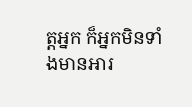ត្តអ្នក ក៏អ្នកមិនទាំងមានអារ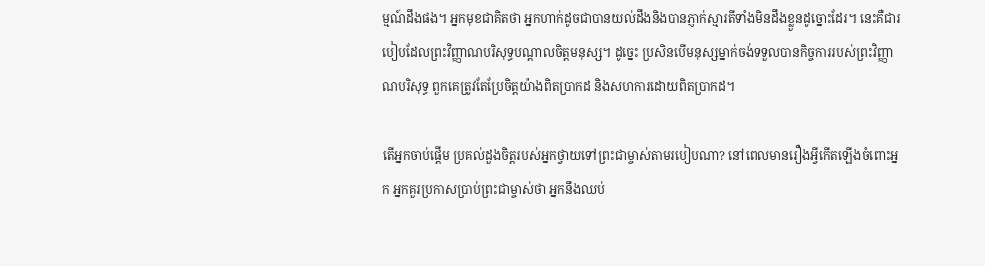ម្មណ៍ដឹងផង។ អ្នកមុខជាគិតថា អ្នកហាក់ដូចជាបានយល់ដឹងនិងបានភ្ញាក់ស្មារតីទាំងមិនដឹងខ្លួនដូច្នោះដែរ។ នេះគឺជារបៀបដែលព្រះវិញ្ញាណបរិសុទ្ធបណ្ដាលចិត្តមនុស្ស។ ដូច្នេះ ប្រសិនបើមនុស្សម្នាក់ចង់ទទួលបានកិច្ចការរបស់ព្រះវិញ្ញាណបរិសុទ្ធ ពួកគេត្រូវតែប្រែចិត្តយ៉ាងពិតប្រាកដ និងសហការដោយពិតប្រាកដ។

តើអ្នកចាប់ផ្ដើម ប្រគល់ដួងចិត្តរបស់អ្នកថ្វាយទៅព្រះជាម្ចាស់តាមរបៀបណា? នៅពេលមានរឿងអ្វីកើតឡើងចំពោះអ្នក អ្នកគួរប្រកាសប្រាប់ព្រះជាម្ចាស់ថា អ្នកនឹងឈប់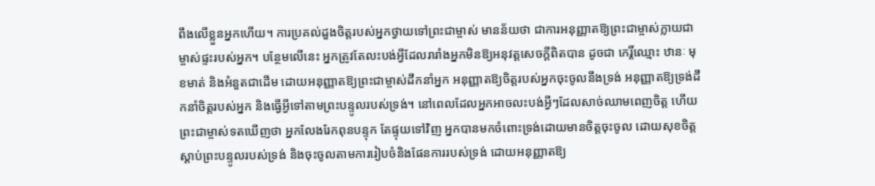ពឹងលើខ្លួនអ្នកហើយ។ ការប្រគល់ដួងចិត្តរបស់អ្នកថ្វាយទៅព្រះជាម្ចាស់ មានន័យថា ជាការអនុញ្ញាតឱ្យព្រះជាម្ចាស់ក្លាយជាម្ចាស់ផ្ទះរបស់អ្នក។ បន្ថែមលើនេះ អ្នកត្រូវតែលះបង់អ្វីដែលរារាំងអ្នកមិនឱ្យអនុវត្តសេចក្ដីពិតបាន ដូចជា កេរ្តិ៍ឈ្មោះ ឋានៈ មុខមាត់ និងអំនួតជាដើម ដោយអនុញ្ញាតឱ្យព្រះជាម្ចាស់ដឹកនាំអ្នក អនុញ្ញាតឱ្យចិត្តរបស់អ្នកចុះចូលនឹងទ្រង់ អនុញ្ញាតឱ្យទ្រង់ដឹកនាំចិត្តរបស់អ្នក និងធ្វើអ្វីទៅតាមព្រះបន្ទូលរបស់ទ្រង់។ នៅពេលដែលអ្នកអាចលះបង់អ្វីៗដែលសាច់ឈាមពេញចិត្ត ហើយព្រះជាម្ចាស់ទតឃើញថា អ្នកលែងរែកពុនបន្ទុក តែផ្ទុយទៅវិញ អ្នកបានមកចំពោះទ្រង់ដោយមានចិត្តចុះចូល ដោយសុខចិត្តស្ដាប់ព្រះបន្ទូលរបស់ទ្រង់ និងចុះចូលតាមការរៀបចំនិងផែនការរបស់ទ្រង់ ដោយអនុញ្ញាតឱ្យ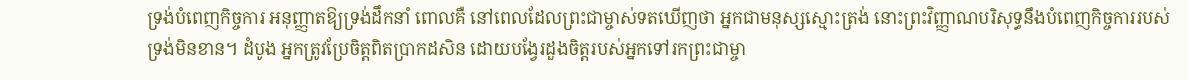ទ្រង់បំពេញកិច្ចការ អនុញ្ញាតឱ្យទ្រង់ដឹកនាំ ពោលគឺ នៅពេលដែលព្រះជាម្ចាស់ទតឃើញថា អ្នកជាមនុស្សស្មោះត្រង់ នោះព្រះវិញ្ញាណបរិសុទ្ធនឹងបំពេញកិច្ចការរបស់ទ្រង់មិនខាន។ ដំបូង អ្នកត្រូវប្រែចិត្តពិតប្រាកដសិន ដោយបង្វែរដួងចិត្តរបស់អ្នកទៅរកព្រះជាម្ចា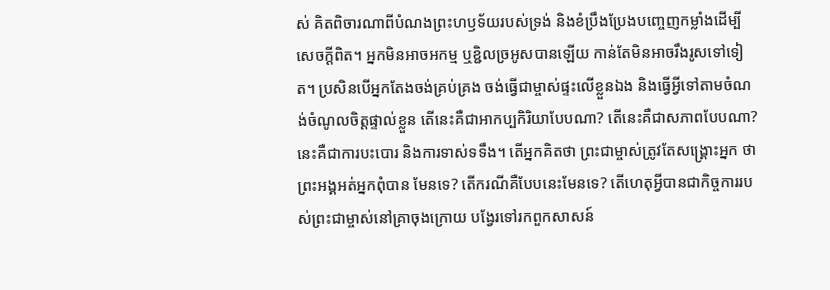ស់ គិតពិចារណាពីបំណងព្រះហឫទ័យរបស់ទ្រង់ និងខំប្រឹងប្រែងបញ្ចេញកម្លាំងដើម្បីសេចក្ដីពិត។ អ្នកមិនអាចអកម្ម ឬខ្ជិលច្រអូសបានឡើយ កាន់តែមិនអាចរឹងរូសទៅទៀត។ ប្រសិនបើអ្នកតែងចង់គ្រប់គ្រង ចង់ធ្វើជាម្ចាស់ផ្ទះលើខ្លួនឯង និងធ្វើអ្វីទៅតាមចំណង់ចំណូលចិត្តផ្ទាល់ខ្លួន តើនេះគឺជាអាកប្បកិរិយាបែបណា? តើនេះគឺជាសភាពបែបណា? នេះគឺជាការបះបោរ និងការទាស់ទទឹង។ តើអ្នកគិតថា ព្រះជាម្ចាស់ត្រូវតែសង្គ្រោះអ្នក ថាព្រះអង្គអត់អ្នកពុំបាន មែនទេ? តើករណីគឺបែបនេះមែនទេ? តើហេតុអ្វីបានជាកិច្ចការរបស់ព្រះជាម្ចាស់នៅគ្រាចុងក្រោយ បង្វែរទៅរកពួកសាសន៍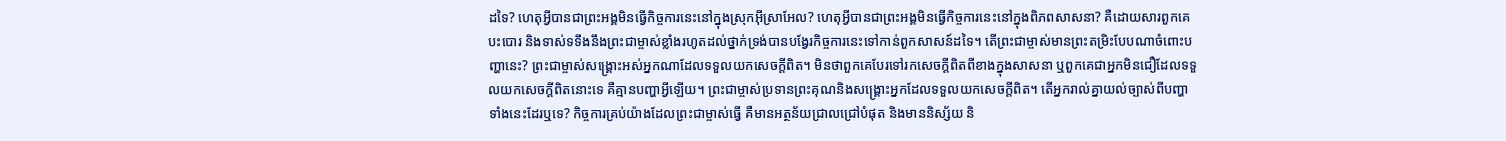ដទៃ? ហេតុអ្វីបានជាព្រះអង្គមិនធ្វើកិច្ចការនេះនៅក្នុងស្រុកអ៊ីស្រាអែល? ហេតុអ្វីបានជាព្រះអង្គមិនធ្វើកិច្ចការនេះនៅក្នុងពិភពសាសនា? គឺដោយសារពួកគេបះបោរ និងទាស់ទទឹងនឹងព្រះជាម្ចាស់ខ្លាំងរហូតដល់ថ្នាក់ទ្រង់បានបង្វែរកិច្ចការនេះទៅកាន់ពួកសាសន៍ដទៃ។ តើព្រះជាម្ចាស់មានព្រះតម្រិះបែបណាចំពោះបញ្ហានេះ? ព្រះជាម្ចាស់សង្គ្រោះអស់អ្នកណាដែលទទួលយកសេចក្ដីពិត។ មិនថាពួកគេបែរទៅរកសេចក្ដីពិតពីខាងក្នុងសាសនា ឬពួកគេជាអ្នកមិនជឿដែលទទួលយកសេចក្ដីពិតនោះទេ គឺគ្មានបញ្ហាអ្វីឡើយ។ ព្រះជាម្ចាស់ប្រទានព្រះគុណនិងសង្គ្រោះអ្នកដែលទទួលយកសេចក្ដីពិត។ តើអ្នករាល់គ្នាយល់ច្បាស់ពីបញ្ហាទាំងនេះដែរឬទេ? កិច្ចការគ្រប់យ៉ាងដែលព្រះជាម្ចាស់ធ្វើ គឺមានអត្ថន័យជ្រាលជ្រៅបំផុត និងមាននិស្ស័យ និ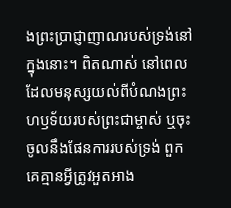ងព្រះប្រាជ្ញាញាណរបស់ទ្រង់នៅក្នុងនោះ។ ពិតណាស់ នៅពេលដែលមនុស្សយល់ពីបំណងព្រះហឫទ័យរបស់ព្រះជាម្ចាស់ ឬចុះចូលនឹងផែនការរបស់ទ្រង់ ពួកគេគ្មានអ្វីត្រូវអួតអាង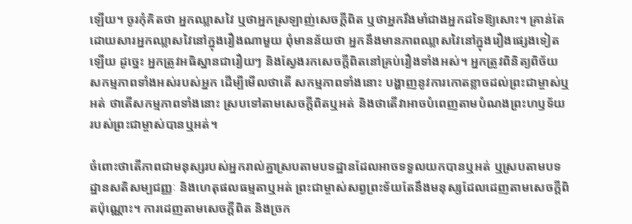ឡើយ។ ចូរកុំគិតថា អ្នកឈ្លាសវៃ ឬថាអ្នកស្រឡាញ់សេចក្ដីពិត ឬថាអ្នករឹងមាំជាងអ្នកដទៃឱ្យសោះ។ គ្រាន់តែដោយសារអ្នកឈ្លាសវៃនៅក្នុងរឿងណាមួយ ពុំមានន័យថា អ្នកនឹងមានភាពឈ្លាសវៃនៅក្នុងរឿងផ្សេងទៀតឡើយ ដូច្នេះ អ្នកត្រូវអធិស្ឋានជារឿយៗ និងស្វែងរកសេចក្ដីពិតនៅគ្រប់រឿងទាំងអស់។ អ្នកត្រូវពិនិត្យពិច័យសកម្មភាពទាំងអស់របស់អ្នក ដើម្បីមើលថាតើ សកម្មភាពទាំងនោះ បង្ហាញនូវការកោតខ្លាចដល់ព្រះជាម្ចាស់ឬអត់ ថាតើសកម្មភាពទាំងនោះ ស្របទៅតាមសេចក្ដីពិតឬអត់ និងថាតើវាអាចបំពេញតាមបំណងព្រះហឫទ័យរបស់ព្រះជាម្ចាស់បានឬអត់។

ចំពោះថាតើភាពជាមនុស្សរបស់អ្នករាល់គ្នាស្របតាមបទដ្ឋានដែលអាចទទួលយកបានឬអត់ ឬស្របតាមបទដ្ឋានសតិសម្បជញ្ញៈ និងហេតុផលធម្មតាឬអត់ ព្រះជាម្ចាស់សព្វព្រះទ័យតែនឹងមនុស្សដែលដេញតាមសេចក្ដីពិតប៉ុណ្ណោះ។ ការដេញតាមសេចក្ដីពិត និងច្រក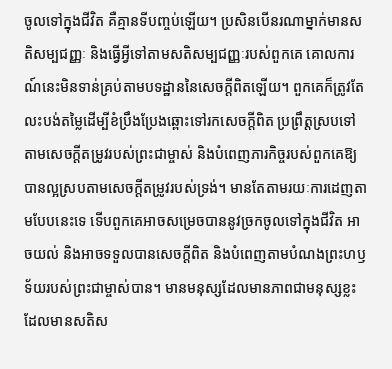ចូលទៅក្នុងជីវិត គឺគ្មានទីបញ្ចប់ឡើយ។ ប្រសិនបើនរណាម្នាក់មានសតិសម្បជញ្ញៈ និងធ្វើអ្វីទៅតាមសតិសម្បជញ្ញៈរបស់ពួកគេ គោលការណ៍នេះមិនទាន់គ្រប់តាមបទដ្ឋាននៃសេចក្ដីពិតឡើយ។ ពួកគេក៏ត្រូវតែលះបង់តម្លៃដើម្បីខំប្រឹងប្រែងឆ្ពោះទៅរកសេចក្ដីពិត ប្រព្រឹត្តស្របទៅតាមសេចក្ដីតម្រូវរបស់ព្រះជាម្ចាស់ និងបំពេញភារកិច្ចរបស់ពួកគេឱ្យបានល្អស្របតាមសេចក្ដីតម្រូវរបស់ទ្រង់។ មានតែតាមរយៈការដេញតាមបែបនេះទេ ទើបពួកគេអាចសម្រេចបាននូវច្រកចូលទៅក្នុងជីវិត អាចយល់ និងអាចទទួលបានសេចក្ដីពិត និងបំពេញតាមបំណងព្រះហឫទ័យរបស់ព្រះជាម្ចាស់បាន។ មានមនុស្សដែលមានភាពជាមនុស្សខ្លះ ដែលមានសតិស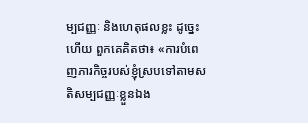ម្បជញ្ញៈ និងហេតុផលខ្លះ ដូច្នេះហើយ ពួកគេគិតថា៖ «ការបំពេញភារកិច្ចរបស់ខ្ញុំស្របទៅតាមសតិសម្បជញ្ញៈខ្លួនឯង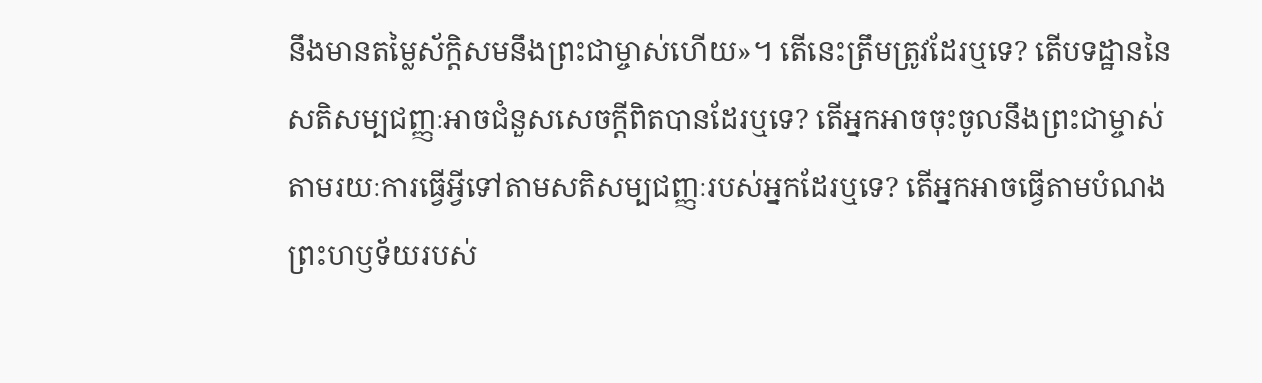នឹងមានតម្លៃស័ក្តិសមនឹងព្រះជាម្ចាស់ហើយ»។ តើនេះត្រឹមត្រូវដែរឬទេ? តើបទដ្ឋាននៃសតិសម្បជញ្ញៈអាចជំនួសសេចក្ដីពិតបានដែរឬទេ? តើអ្នកអាចចុះចូលនឹងព្រះជាម្ចាស់តាមរយៈការធ្វើអ្វីទៅតាមសតិសម្បជញ្ញៈរបស់អ្នកដែរឬទេ? តើអ្នកអាចធ្វើតាមបំណងព្រះហឫទ័យរបស់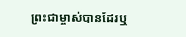ព្រះជាម្ចាស់បានដែរឬ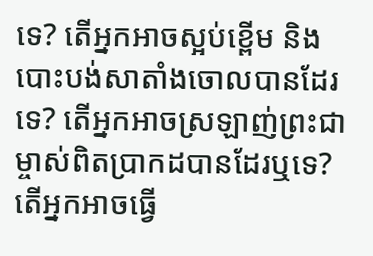ទេ? តើអ្នកអាចស្អប់ខ្ពើម និងបោះបង់សាតាំងចោលបានដែរទេ? តើអ្នកអាចស្រឡាញ់ព្រះជាម្ចាស់ពិតប្រាកដបានដែរឬទេ? តើអ្នកអាចធ្វើ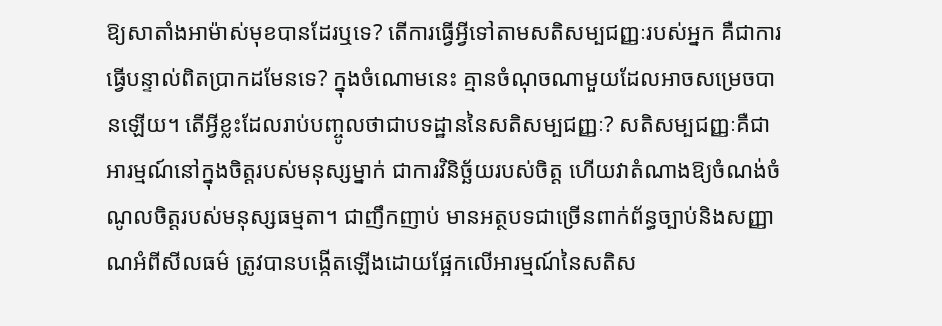ឱ្យសាតាំងអាម៉ាស់មុខបានដែរឬទេ? តើការធ្វើអ្វីទៅតាមសតិសម្បជញ្ញៈរបស់អ្នក គឺជាការធ្វើបន្ទាល់ពិតប្រាកដមែនទេ? ក្នុងចំណោមនេះ គ្មានចំណុចណាមួយដែលអាចសម្រេចបានឡើយ។ តើអ្វីខ្លះដែលរាប់បញ្ចូលថាជាបទដ្ឋាននៃសតិសម្បជញ្ញៈ? សតិសម្បជញ្ញៈគឺជាអារម្មណ៍នៅក្នុងចិត្តរបស់មនុស្សម្នាក់ ជាការវិនិច្ឆ័យរបស់ចិត្ត ហើយវាតំណាងឱ្យចំណង់ចំណូលចិត្តរបស់មនុស្សធម្មតា។ ជាញឹកញាប់ មានអត្ថបទជាច្រើនពាក់ព័ន្ធច្បាប់និងសញ្ញាណអំពីសីលធម៌ ត្រូវបានបង្កើតឡើងដោយផ្អែកលើអារម្មណ៍នៃសតិស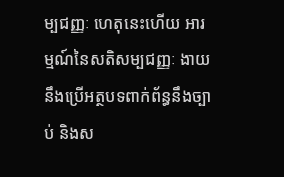ម្បជញ្ញៈ ហេតុនេះហើយ អារម្មណ៍នៃសតិសម្បជញ្ញៈ ងាយនឹងប្រើអត្ថបទពាក់ព័ន្ធនឹងច្បាប់ និងស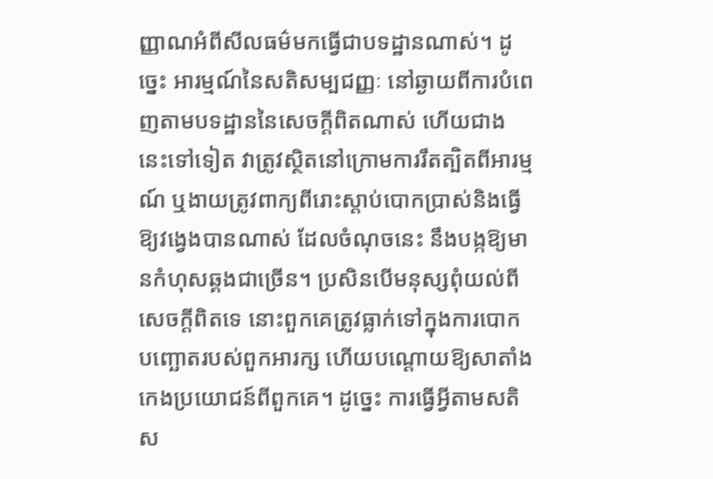ញ្ញាណអំពីសីលធម៌មកធ្វើជាបទដ្ឋានណាស់។ ដូច្នេះ អារម្មណ៍នៃសតិសម្បជញ្ញៈ នៅឆ្ងាយពីការបំពេញតាមបទដ្ឋាននៃសេចក្ដីពិតណាស់ ហើយជាងនេះទៅទៀត វាត្រូវស្ថិតនៅក្រោមការរឹតត្បិតពីអារម្មណ៍ ឬងាយត្រូវពាក្យពីរោះស្ដាប់បោកប្រាស់និងធ្វើឱ្យវង្វេងបានណាស់ ដែលចំណុចនេះ នឹងបង្កឱ្យមានកំហុសឆ្គងជាច្រើន។ ប្រសិនបើមនុស្សពុំយល់ពីសេចក្ដីពិតទេ នោះពួកគេត្រូវធ្លាក់ទៅក្នុងការបោកបញ្ឆោតរបស់ពួកអារក្ស ហើយបណ្ដោយឱ្យសាតាំងកេងប្រយោជន៍ពីពួកគេ។ ដូច្នេះ ការធ្វើអ្វីតាមសតិស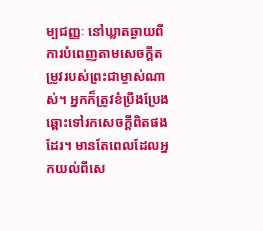ម្បជញ្ញៈ នៅឃ្លាតឆ្ងាយពីការបំពេញតាមសេចក្ដីតម្រូវរបស់ព្រះជាម្ចាស់ណាស់។ អ្នកក៏ត្រូវខំប្រឹងប្រែងឆ្ពោះទៅរកសេចក្ដីពិតផងដែរ។ មានតែពេលដែលអ្នកយល់ពីសេ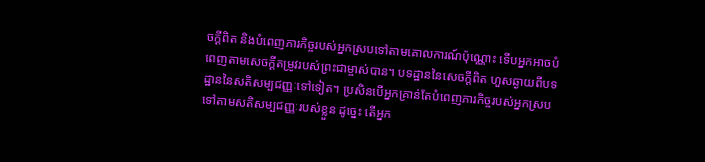ចក្ដីពិត និងបំពេញភារកិច្ចរបស់អ្នកស្របទៅតាមគោលការណ៍ប៉ុណ្ណោះ ទើបអ្នកអាចបំពេញតាមសេចក្ដីតម្រូវរបស់ព្រះជាម្ចាស់បាន។ បទដ្ឋាននៃសេចក្ដីពិត ហួសឆ្ងាយពីបទដ្ឋាននៃសតិសម្បជញ្ញៈទៅទៀត។ ប្រសិនបើអ្នកគ្រាន់តែបំពេញភារកិច្ចរបស់អ្នកស្របទៅតាមសតិសម្បជញ្ញៈរបស់ខ្លួន ដូច្នេះ តើអ្នក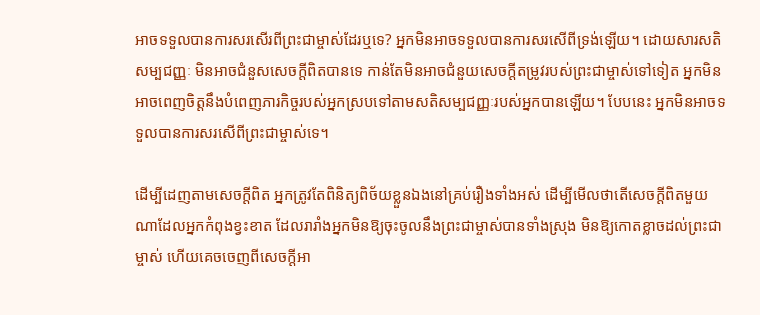អាចទទួលបានការសរសើរពីព្រះជាម្ចាស់ដែរឬទេ? អ្នកមិនអាចទទួលបានការសរសើពីទ្រង់ឡើយ។ ដោយសារសតិសម្បជញ្ញៈ មិនអាចជំនួសសេចក្ដីពិតបានទេ កាន់តែមិនអាចជំនួយសេចក្ដីតម្រូវរបស់ព្រះជាម្ចាស់ទៅទៀត អ្នកមិនអាចពេញចិត្តនឹងបំពេញភារកិច្ចរបស់អ្នកស្របទៅតាមសតិសម្បជញ្ញៈរបស់អ្នកបានឡើយ។ បែបនេះ អ្នកមិនអាចទទួលបានការសរសើពីព្រះជាម្ចាស់ទេ។

ដើម្បីដេញតាមសេចក្ដីពិត អ្នកត្រូវតែពិនិត្យពិច័យខ្លួនឯងនៅគ្រប់រឿងទាំងអស់ ដើម្បីមើលថាតើសេចក្ដីពិតមួយណាដែលអ្នកកំពុងខ្វះខាត ដែលរារាំងអ្នកមិនឱ្យចុះចូលនឹងព្រះជាម្ចាស់បានទាំងស្រុង មិនឱ្យកោតខ្លាចដល់ព្រះជាម្ចាស់ ហើយគេចចេញពីសេចក្ដីអា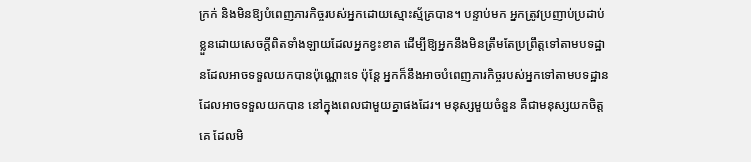ក្រក់ និងមិនឱ្យបំពេញភារកិច្ចរបស់អ្នកដោយស្មោះស្ម័គ្របាន។ បន្ទាប់មក អ្នកត្រូវប្រញាប់ប្រដាប់ខ្លួនដោយសេចក្ដីពិតទាំងឡាយដែលអ្នកខ្វះខាត ដើម្បីឱ្យអ្នកនឹងមិនត្រឹមតែប្រព្រឹត្តទៅតាមបទដ្ឋានដែលអាចទទួលយកបានប៉ុណ្ណោះទេ ប៉ុន្តែ អ្នកក៏នឹងអាចបំពេញភារកិច្ចរបស់អ្នកទៅតាមបទដ្ឋានដែលអាចទទួលយកបាន នៅក្នុងពេលជាមួយគ្នាផងដែរ។ មនុស្សមួយចំនួន គឺជាមនុស្សយកចិត្តគេ ដែលមិ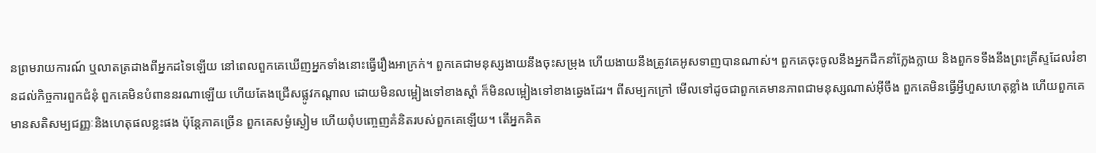នព្រមរាយការណ៍ ឬលាតត្រដាងពីអ្នកដទៃឡើយ នៅពេលពួកគេឃើញអ្នកទាំងនោះធ្វើរឿងអាក្រក់។ ពួកគេជាមនុស្សងាយនឹងចុះសម្រុង ហើយងាយនឹងត្រូវគេអូសទាញបានណាស់។ ពួកគេចុះចូលនឹងអ្នកដឹកនាំក្លែងក្លាយ និងពួកទទឹងនឹងព្រះគ្រីស្ទដែលរំខានដល់កិច្ចការពួកជំនុំ ពួកគេមិនបំពាននរណាឡើយ ហើយតែងជ្រើសផ្លូវកណ្ដាល ដោយមិនលម្អៀងទៅខាងស្ដាំ ក៏មិនលម្អៀងទៅខាងឆ្វេងដែរ។ ពីសម្បកក្រៅ មើលទៅដូចជាពួកគេមានភាពជាមនុស្សណាស់អ៊ីចឹង ពួកគេមិនធ្វើអ្វីហួសហេតុខ្លាំង ហើយពួកគេមានសតិសម្បជញ្ញៈនិងហេតុផលខ្លះផង ប៉ុន្តែភាគច្រើន ពួកគេសម្ងំស្ងៀម ហើយពុំបញ្ចេញគំនិតរបស់ពួកគេឡើយ។ តើអ្នកគិត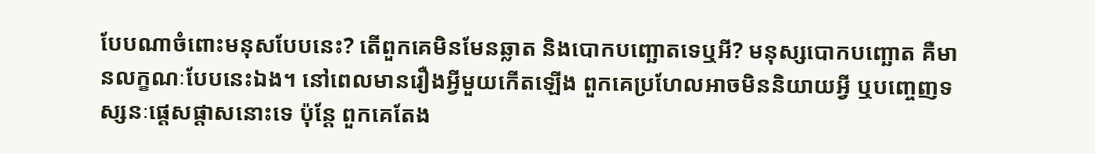បែបណាចំពោះមនុសបែបនេះ? តើពួកគេមិនមែនឆ្លាត និងបោកបញ្ឆោតទេឬអី? មនុស្សបោកបញ្ឆោត គឺមានលក្ខណៈបែបនេះឯង។ នៅពេលមានរឿងអ្វីមួយកើតឡើង ពួកគេប្រហែលអាចមិននិយាយអ្វី ឬបញ្ចេញទស្សនៈផ្ដេសផ្ដាសនោះទេ ប៉ុន្តែ ពួកគេតែង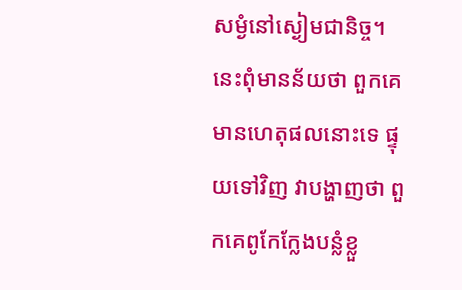សម្ងំនៅស្ងៀមជានិច្ច។ នេះពុំមានន័យថា ពួកគេមានហេតុផលនោះទេ ផ្ទុយទៅវិញ វាបង្ហាញថា ពួកគេពូកែក្លែងបន្លំខ្លួ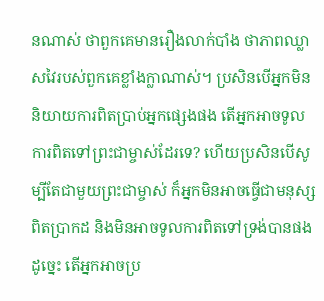នណាស់ ថាពួកគេមានរឿងលាក់បាំង ថាភាពឈ្លាសវៃរបស់ពួកគេខ្លាំងក្លាណាស់។ ប្រសិនបើអ្នកមិននិយាយការពិតប្រាប់អ្នកផ្សេងផង តើអ្នកអាចទូលការពិតទៅព្រះជាម្ចាស់ដែរទេ? ហើយប្រសិនបើសូម្បីតែជាមួយព្រះជាម្ចាស់ ក៏អ្នកមិនអាចធ្វើជាមនុស្សពិតប្រាកដ និងមិនអាចទូលការពិតទៅទ្រង់បានផង ដូច្នេះ តើអ្នកអាចប្រ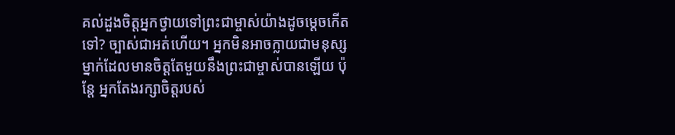គល់ដួងចិត្តអ្នកថ្វាយទៅព្រះជាម្ចាស់យ៉ាងដូចម្ដេចកើតទៅ? ច្បាស់ជាអត់ហើយ។ អ្នកមិនអាចក្លាយជាមនុស្សម្នាក់ដែលមានចិត្តតែមួយនឹងព្រះជាម្ចាស់បានឡើយ ប៉ុន្តែ អ្នកតែងរក្សាចិត្តរបស់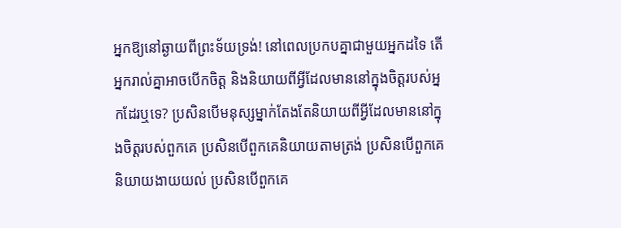អ្នកឱ្យនៅឆ្ងាយពីព្រះទ័យទ្រង់! នៅពេលប្រកបគ្នាជាមួយអ្នកដទៃ តើអ្នករាល់គ្នាអាចបើកចិត្ត និងនិយាយពីអ្វីដែលមាននៅក្នុងចិត្តរបស់អ្នកដែរឬទេ? ប្រសិនបើមនុស្សម្នាក់តែងតែនិយាយពីអ្វីដែលមាននៅក្នុងចិត្តរបស់ពួកគេ ប្រសិនបើពួកគេនិយាយតាមត្រង់ ប្រសិនបើពួកគេនិយាយងាយយល់ ប្រសិនបើពួកគេ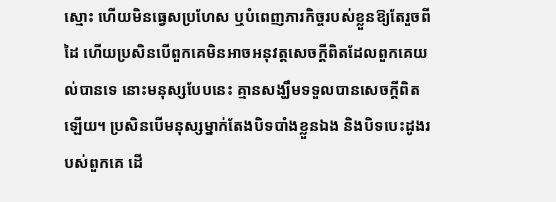ស្មោះ ហើយមិនធ្វេសប្រហែស ឬបំពេញភារកិច្ចរបស់ខ្លួនឱ្យតែរួចពីដៃ ហើយប្រសិនបើពួកគេមិនអាចអនុវត្តសេចក្ដីពិតដែលពួកគេយល់បានទេ នោះមនុស្សបែបនេះ គ្មានសង្ឃឹមទទួលបានសេចក្ដីពិតឡើយ។ ប្រសិនបើមនុស្សម្នាក់តែងបិទបាំងខ្លួនឯង និងបិទបេះដូងរបស់ពួកគេ ដើ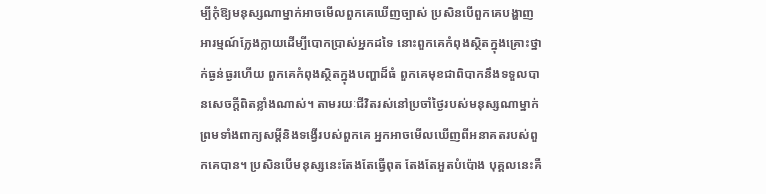ម្បីកុំឱ្យមនុស្សណាម្នាក់អាចមើលពួកគេឃើញច្បាស់ ប្រសិនបើពួកគេបង្ហាញអារម្មណ៍ក្លែងក្លាយដើម្បីបោកប្រាស់អ្នកដទៃ នោះពួកគេកំពុងស្ថិតក្នុងគ្រោះថ្នាក់ធ្ងន់ធ្ងរហើយ ពួកគេកំពុងស្ថិតក្នុងបញ្ហាដ៏ធំ ពួកគេមុខជាពិបាកនឹងទទួលបានសេចក្ដីពិតខ្លាំងណាស់។ តាមរយៈជីវិតរស់នៅប្រចាំថ្ងៃរបស់មនុស្សណាម្នាក់ ព្រមទាំងពាក្យសម្ដីនិងទង្វើរបស់ពួកគេ អ្នកអាចមើលឃើញពីអនាគតរបស់ពួកគេបាន។ ប្រសិនបើមនុស្សនេះតែងតែធ្វើពុត តែងតែអួតបំប៉ោង បុគ្គលនេះគឺ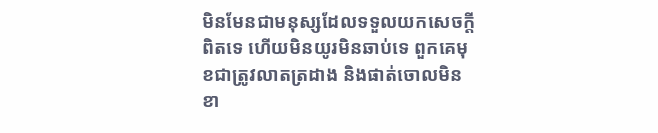មិនមែនជាមនុស្សដែលទទួលយកសេចក្ដីពិតទេ ហើយមិនយូរមិនឆាប់ទេ ពួកគេមុខជាត្រូវលាតត្រដាង និងផាត់ចោលមិនខា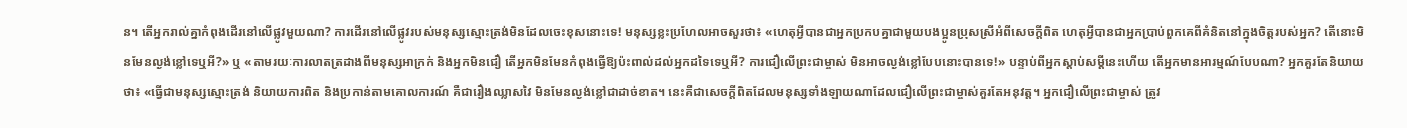ន។ តើអ្នករាល់គ្នាកំពុងដើរនៅលើផ្លូវមួយណា? ការដើរនៅលើផ្លូវរបស់មនុស្សស្មោះត្រង់មិនដែលចេះខុសនោះទេ! មនុស្សខ្លះប្រហែលអាចសួរថា៖ «ហេតុអ្វីបានជាអ្នកប្រកបគ្នាជាមួយបងប្អូនប្រុសស្រីអំពីសេចក្ដីពិត ហេតុអ្វីបានជាអ្នកប្រាប់ពួកគេពីគំនិតនៅក្នុងចិត្តរបស់អ្នក? តើនោះមិនមែនល្ងង់ខ្លៅទេឬអី?» ឬ «តាមរយៈការលាតត្រដាងពីមនុស្សអាក្រក់ និងអ្នកមិនជឿ តើអ្នកមិនមែនកំពុងធ្វើឱ្យប៉ះពាល់ដល់អ្នកដទៃទេឬអី? ការជឿលើព្រះជាម្ចាស់ មិនអាចល្ងង់ខ្លៅបែបនោះបានទេ!» បន្ទាប់ពីអ្នកស្ដាប់សម្ដីនេះហើយ តើអ្នកមានអារម្មណ៍បែបណា? អ្នកគួរតែនិយាយថា៖ «ធ្វើជាមនុស្សស្មោះត្រង់ និយាយការពិត និងប្រកាន់តាមគោលការណ៍ គឺជារឿងឈ្លាសវៃ មិនមែនល្ងង់ខ្លៅជាដាច់ខាត។ នេះគឺជាសេចក្ដីពិតដែលមនុស្សទាំងឡាយណាដែលជឿលើព្រះជាម្ចាស់គួរតែអនុវត្ត។ អ្នកជឿលើព្រះជាម្ចាស់ ត្រូវ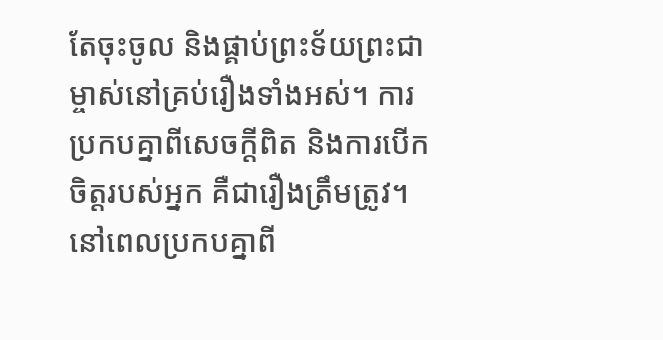តែចុះចូល និងផ្គាប់ព្រះទ័យព្រះជាម្ចាស់នៅគ្រប់រឿងទាំងអស់។ ការប្រកបគ្នាពីសេចក្ដីពិត និងការបើកចិត្តរបស់អ្នក គឺជារឿងត្រឹមត្រូវ។ នៅពេលប្រកបគ្នាពី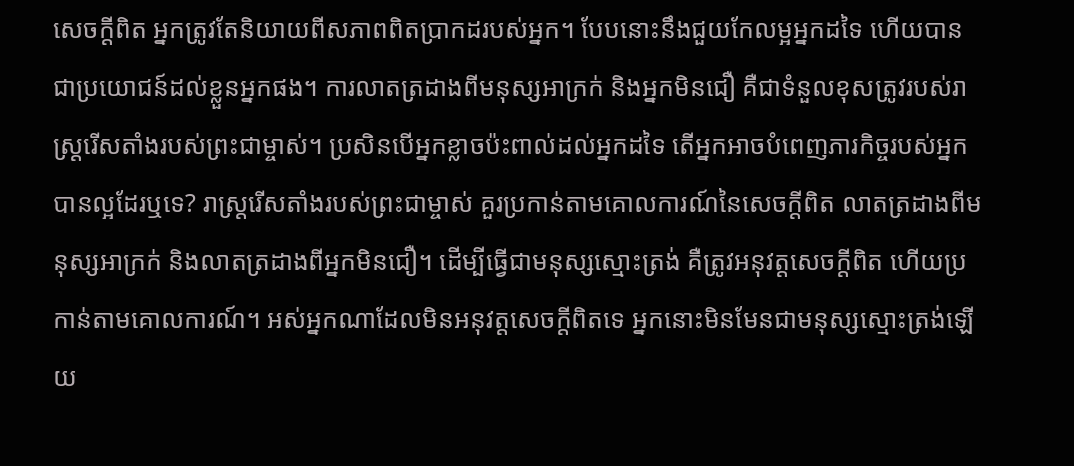សេចក្ដីពិត អ្នកត្រូវតែនិយាយពីសភាពពិតប្រាកដរបស់អ្នក។ បែបនោះនឹងជួយកែលម្អអ្នកដទៃ ហើយបានជាប្រយោជន៍ដល់ខ្លួនអ្នកផង។ ការលាតត្រដាងពីមនុស្សអាក្រក់ និងអ្នកមិនជឿ គឺជាទំនួលខុសត្រូវរបស់រាស្ដ្ររើសតាំងរបស់ព្រះជាម្ចាស់។ ប្រសិនបើអ្នកខ្លាចប៉ះពាល់ដល់អ្នកដទៃ តើអ្នកអាចបំពេញភារកិច្ចរបស់អ្នកបានល្អដែរឬទេ? រាស្ដ្ររើសតាំងរបស់ព្រះជាម្ចាស់ គួរប្រកាន់តាមគោលការណ៍នៃសេចក្ដីពិត លាតត្រដាងពីមនុស្សអាក្រក់ និងលាតត្រដាងពីអ្នកមិនជឿ។ ដើម្បីធ្វើជាមនុស្សស្មោះត្រង់ គឺត្រូវអនុវត្តសេចក្ដីពិត ហើយប្រកាន់តាមគោលការណ៍។ អស់អ្នកណាដែលមិនអនុវត្តសេចក្ដីពិតទេ អ្នកនោះមិនមែនជាមនុស្សស្មោះត្រង់ឡើយ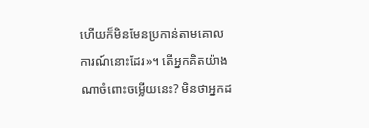ហើយក៏មិនមែនប្រកាន់តាមគោលការណ៍នោះដែរ»។ តើអ្នកគិតយ៉ាងណាចំពោះចម្លើយនេះ? មិនថាអ្នកដ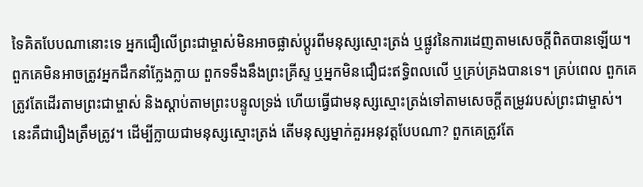ទៃគិតបែបណានោះទេ អ្នកជឿលើព្រះជាម្ចាស់មិនអាចផ្លាស់ប្ដូរពីមនុស្សស្មោះត្រង់ ឬផ្លូវនៃការដេញតាមសេចក្ដីពិតបានឡើយ។ ពួកគេមិនអាចត្រូវអ្នកដឹកនាំក្លែងក្លាយ ពួកទទឹងនឹងព្រះគ្រីស្ទ ឬអ្នកមិនជឿជះឥទ្ធិពលលើ ឬគ្រប់គ្រងបានទេ។ គ្រប់ពេល ពួកគេត្រូវតែដើរតាមព្រះជាម្ចាស់ និងស្ដាប់តាមព្រះបន្ទូលទ្រង់ ហើយធ្វើជាមនុស្សស្មោះត្រង់ទៅតាមសេចក្ដីតម្រូវរបស់ព្រះជាម្ចាស់។ នេះគឺជារឿងត្រឹមត្រូវ។ ដើម្បីក្លាយជាមនុស្សស្មោះត្រង់ តើមនុស្សម្នាក់គួរអនុវត្តបែបណា? ពួកគេត្រូវតែ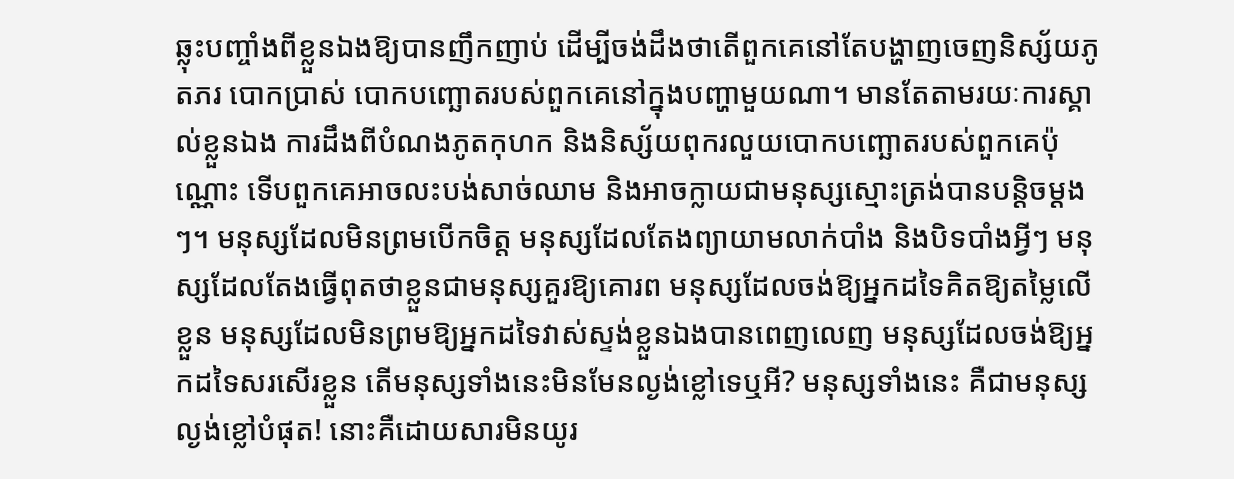ឆ្លុះបញ្ចាំងពីខ្លួនឯងឱ្យបានញឹកញាប់ ដើម្បីចង់ដឹងថាតើពួកគេនៅតែបង្ហាញចេញនិស្ស័យភូតភរ បោកប្រាស់ បោកបញ្ឆោតរបស់ពួកគេនៅក្នុងបញ្ហាមួយណា។ មានតែតាមរយៈការស្គាល់ខ្លួនឯង ការដឹងពីបំណងភូតកុហក និងនិស្ស័យពុករលួយបោកបញ្ឆោតរបស់ពួកគេប៉ុណ្ណោះ ទើបពួកគេអាចលះបង់សាច់ឈាម និងអាចក្លាយជាមនុស្សស្មោះត្រង់បានបន្តិចម្ដងៗ។ មនុស្សដែលមិនព្រមបើកចិត្ត មនុស្សដែលតែងព្យាយាមលាក់បាំង និងបិទបាំងអ្វីៗ មនុស្សដែលតែងធ្វើពុតថាខ្លួនជាមនុស្សគួរឱ្យគោរព មនុស្សដែលចង់ឱ្យអ្នកដទៃគិតឱ្យតម្លៃលើខ្លួន មនុស្សដែលមិនព្រមឱ្យអ្នកដទៃវាស់ស្ទង់ខ្លួនឯងបានពេញលេញ មនុស្សដែលចង់ឱ្យអ្នកដទៃសរសើរខ្លួន តើមនុស្សទាំងនេះមិនមែនល្ងង់ខ្លៅទេឬអី? មនុស្សទាំងនេះ គឺជាមនុស្សល្ងង់ខ្លៅបំផុត! នោះគឺដោយសារមិនយូរ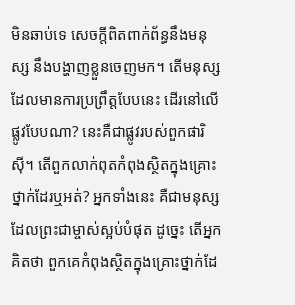មិនឆាប់ទេ សេចក្ដីពិតពាក់ព័ន្ធនឹងមនុស្ស នឹងបង្ហាញខ្លួនចេញមក។ តើមនុស្សដែលមានការប្រព្រឹត្តបែបនេះ ដើរនៅលើផ្លូវបែបណា? នេះគឺជាផ្លូវរបស់ពួកផារិស៊ី។ តើពួកលាក់ពុតកំពុងស្ថិតក្នុងគ្រោះថ្នាក់ដែរឬអត់? អ្នកទាំងនេះ គឺជាមនុស្សដែលព្រះជាម្ចាស់ស្អប់បំផុត ដូច្នេះ តើអ្នកគិតថា ពួកគេកំពុងស្ថិតក្នុងគ្រោះថ្នាក់ដែ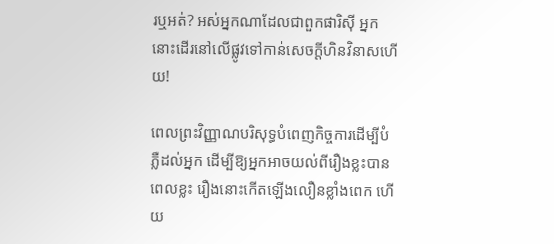រឬអត់? អស់អ្នកណាដែលជាពួកផារិស៊ី អ្នកនោះដើរនៅលើផ្លូវទៅកាន់សេចក្ដីហិនវិនាសហើយ!

ពេលព្រះវិញ្ញាណបរិសុទ្ធបំពេញកិច្ចការដើម្បីបំភ្លឺដល់អ្នក ដើម្បីឱ្យអ្នកអាចយល់ពីរឿងខ្លះបាន ពេលខ្លះ រឿងនោះកើតឡើងលឿនខ្លាំងពេក ហើយ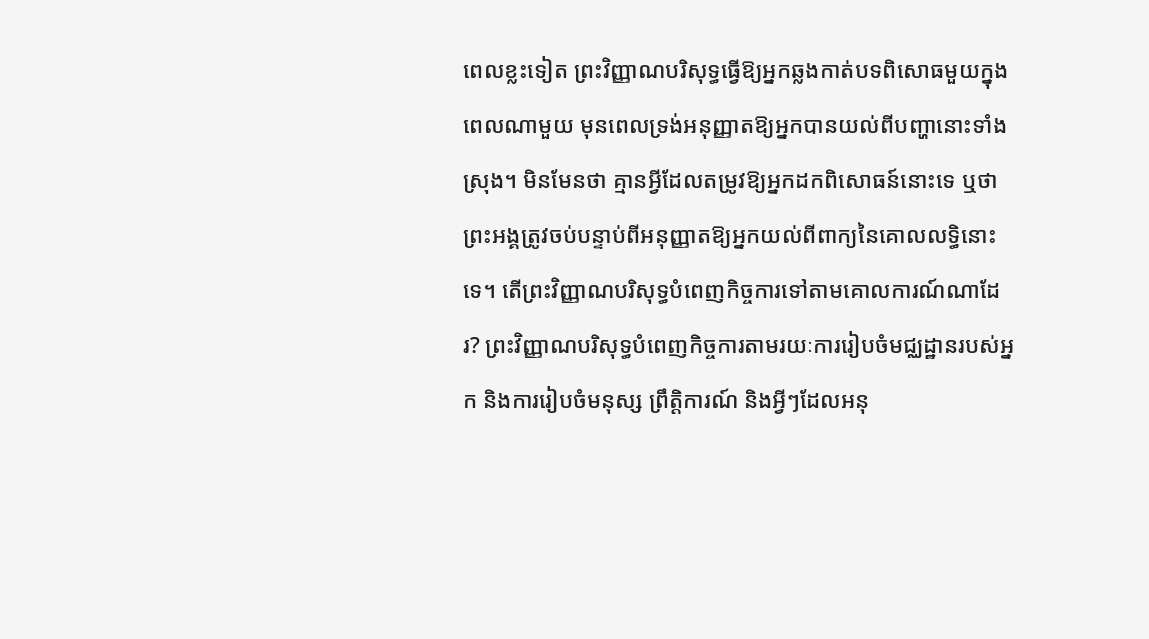ពេលខ្លះទៀត ព្រះវិញ្ញាណបរិសុទ្ធធ្វើឱ្យអ្នកឆ្លងកាត់បទពិសោធមួយក្នុងពេលណាមួយ មុនពេលទ្រង់អនុញ្ញាតឱ្យអ្នកបានយល់ពីបញ្ហានោះទាំងស្រុង។ មិនមែនថា គ្មានអ្វីដែលតម្រូវឱ្យអ្នកដកពិសោធន៍នោះទេ ឬថាព្រះអង្គត្រូវចប់បន្ទាប់ពីអនុញ្ញាតឱ្យអ្នកយល់ពីពាក្យនៃគោលលទ្ធិនោះទេ។ តើព្រះវិញ្ញាណបរិសុទ្ធបំពេញកិច្ចការទៅតាមគោលការណ៍ណាដែរ? ព្រះវិញ្ញាណបរិសុទ្ធបំពេញកិច្ចការតាមរយៈការរៀបចំមជ្ឈដ្ឋានរបស់អ្នក និងការរៀបចំមនុស្ស ព្រឹត្តិការណ៍ និងអ្វីៗដែលអនុ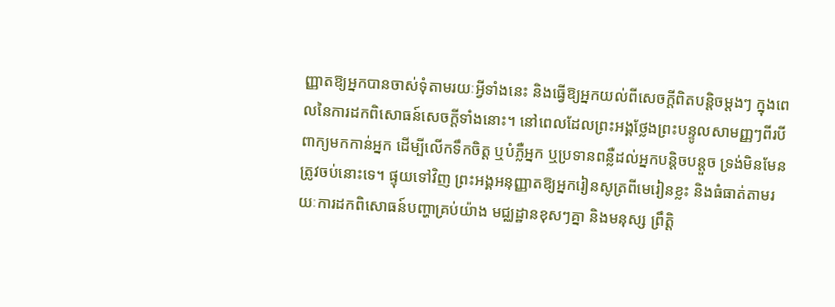ញ្ញាតឱ្យអ្នកបានចាស់ទុំតាមរយៈអ្វីទាំងនេះ និងធ្វើឱ្យអ្នកយល់ពីសេចក្ដីពិតបន្តិចម្ដងៗ ក្នុងពេលនៃការដកពិសោធន៍សេចក្ដីទាំងនោះ។ នៅពេលដែលព្រះអង្គថ្លែងព្រះបន្ទូលសាមញ្ញៗពីរបីពាក្យមកកាន់អ្នក ដើម្បីលើកទឹកចិត្ត ឬបំភ្លឺអ្នក ឬប្រទានពន្លឺដល់អ្នកបន្តិចបន្តួច ទ្រង់មិនមែនត្រូវចប់នោះទេ។ ផ្ទុយទៅវិញ ព្រះអង្គអនុញ្ញាតឱ្យអ្នករៀនសូត្រពីមេរៀនខ្លះ និងធំធាត់តាមរយៈការដកពិសោធន៍បញ្ហាគ្រប់យ៉ាង មជ្ឈដ្ឋានខុសៗគ្នា និងមនុស្ស ព្រឹត្តិ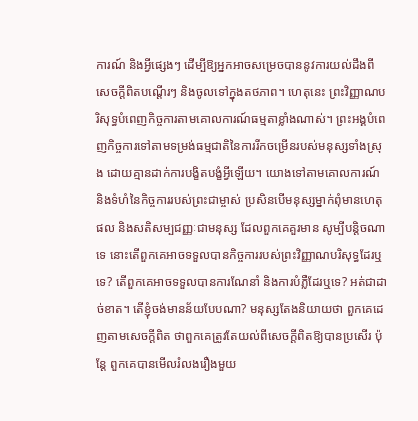ការណ៍ និងអ្វីផ្សេងៗ ដើម្បីឱ្យអ្នកអាចសម្រេចបាននូវការយល់ដឹងពីសេចក្ដីពិតបណ្ដើរៗ និងចូលទៅក្នុងតថភាព។ ហេតុនេះ ព្រះវិញ្ញាណបរិសុទ្ធបំពេញកិច្ចការតាមគោលការណ៍ធម្មតាខ្លាំងណាស់។ ព្រះអង្គបំពេញកិច្ចការទៅតាមទម្រង់ធម្មជាតិនៃការរីកចម្រើនរបស់មនុស្សទាំងស្រុង ដោយគ្មានដាក់ការបង្ខិតបង្ខំអ្វីឡើយ។ យោងទៅតាមគោលការណ៍ និងទំហំនៃកិច្ចការរបស់ព្រះជាម្ចាស់ ប្រសិនបើមនុស្សម្នាក់ពុំមានហេតុផល និងសតិសម្បជញ្ញៈជាមនុស្ស ដែលពួកគេគួរមាន សូម្បីបន្តិចណាទេ នោះតើពួកគេអាចទទួលបានកិច្ចការរបស់ព្រះវិញ្ញាណបរិសុទ្ធដែរឬទេ? តើពួកគេអាចទទួលបានការណែនាំ និងការបំភ្លឺដែរឬទេ? អត់ជាដាច់ខាត។ តើខ្ញុំចង់មានន័យបែបណា? មនុស្សតែងនិយាយថា ពួកគេដេញតាមសេចក្ដីពិត ថាពួកគេត្រូវតែយល់ពីសេចក្ដីពិតឱ្យបានប្រសើរ ប៉ុន្តែ ពួកគេបានមើលរំលងរឿងមួយ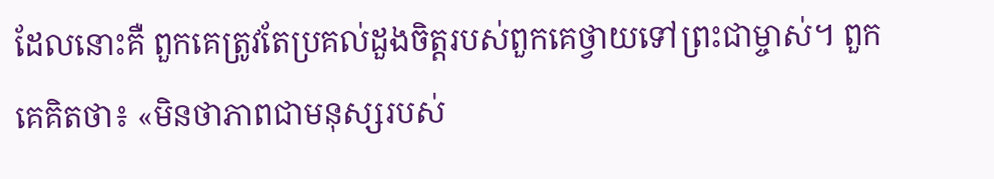ដែលនោះគឺ ពួកគេត្រូវតែប្រគល់ដួងចិត្តរបស់ពួកគេថ្វាយទៅព្រះជាម្ចាស់។ ពួកគេគិតថា៖ «មិនថាភាពជាមនុស្សរបស់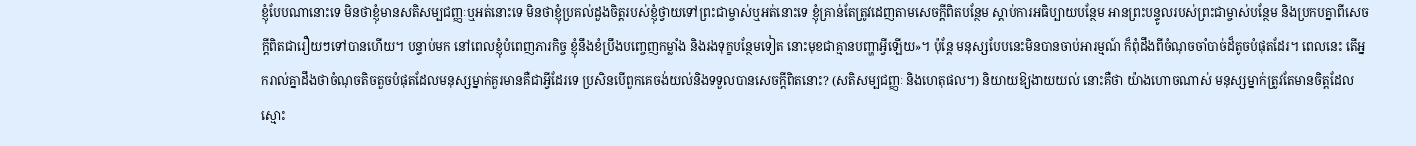ខ្ញុំបែបណានោះទេ មិនថាខ្ញុំមានសតិសម្បជញ្ញៈឬអត់នោះទេ មិនថាខ្ញុំប្រគល់ដួងចិត្តរបស់ខ្ញុំថ្វាយទៅព្រះជាម្ចាស់ឬអត់នោះទេ ខ្ញុំគ្រាន់តែត្រូវដេញតាមសេចក្ដីពិតបន្ថែម ស្ដាប់ការអធិប្បាយបន្ថែម អានព្រះបន្ទូលរបស់ព្រះជាម្ចាស់បន្ថែម និងប្រកបគ្នាពីសេចក្ដីពិតជារឿយៗទៅបានហើយ។ បន្ទាប់មក នៅពេលខ្ញុំបំពេញភារកិច្ច ខ្ញុំនឹងខំប្រឹងបញ្ចេញកម្លាំង និងរងទុក្ខបន្ថែមទៀត នោះមុខជាគ្មានបញ្ហាអ្វីឡើយ»។ ប៉ុន្តែ មនុស្សបែបនេះមិនបានចាប់អារម្មណ៍ ក៏ពុំដឹងពីចំណុចចាំបាច់ដ៏តូចបំផុតដែរ។ ពេលនេះ តើអ្នករាល់គ្នាដឹងថាចំណុចតិចតួចបំផុតដែលមនុស្សម្នាក់គួរមានគឺជាអ្វីដែរទេ ប្រសិនបើពួកគេចង់យល់និងទទួលបានសេចក្ដីពិតនោះ? (សតិសម្បជញ្ញៈ និងហេតុផល។) និយាយឱ្យងាយយល់ នោះគឺថា យ៉ាងហោចណាស់ មនុស្សម្នាក់ត្រូវតែមានចិត្តដែលស្មោះ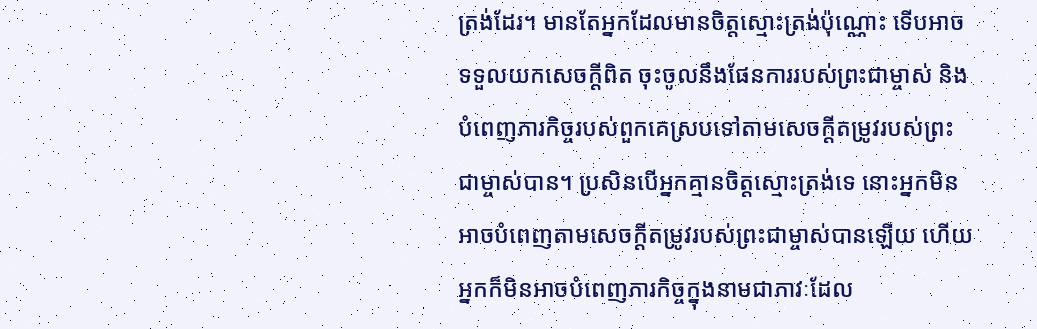ត្រង់ដែរ។ មានតែអ្នកដែលមានចិត្តស្មោះត្រង់ប៉ុណ្ណោះ ទើបអាចទទួលយកសេចក្ដីពិត ចុះចូលនឹងផែនការរបស់ព្រះជាម្ចាស់ និងបំពេញភារកិច្ចរបស់ពួកគេស្របទៅតាមសេចក្ដីតម្រូវរបស់ព្រះជាម្ចាស់បាន។ ប្រសិនបើអ្នកគ្មានចិត្តស្មោះត្រង់ទេ នោះអ្នកមិនអាចបំពេញតាមសេចក្ដីតម្រូវរបស់ព្រះជាម្ចាស់បានឡើយ ហើយអ្នកក៏មិនអាចបំពេញភារកិច្ចក្នុងនាមជាភាវៈដែល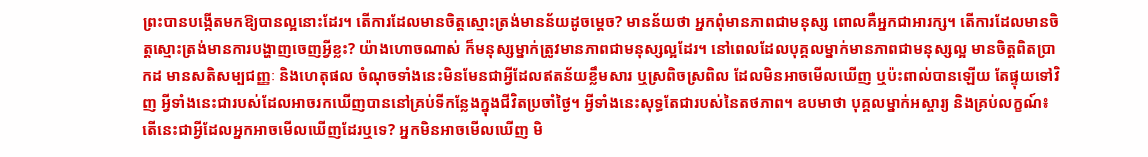ព្រះបានបង្កើតមកឱ្យបានល្អនោះដែរ។ តើការដែលមានចិត្តស្មោះត្រង់មានន័យដូចម្ដេច? មានន័យថា អ្នកពុំមានភាពជាមនុស្ស ពោលគឺអ្នកជាអារក្ស។ តើការដែលមានចិត្តស្មោះត្រង់មានការបង្ហាញចេញអ្វីខ្លះ? យ៉ាងហោចណាស់ ក៏មនុស្សម្នាក់ត្រូវមានភាពជាមនុស្សល្អដែរ។ នៅពេលដែលបុគ្គលម្នាក់មានភាពជាមនុស្សល្អ មានចិត្តពិតប្រាកដ មានសតិសម្បជញ្ញៈ និងហេតុផល ចំណុចទាំងនេះមិនមែនជាអ្វីដែលឥតន័យខ្លឹមសារ ឬស្រពិចស្រពិល ដែលមិនអាចមើលឃើញ ឬប៉ះពាល់បានឡើយ តែផ្ទុយទៅវិញ អ្វីទាំងនេះជារបស់ដែលអាចរកឃើញបាននៅគ្រប់ទីកន្លែងក្នុងជីវិតប្រចាំថ្ងៃ។ អ្វីទាំងនេះសុទ្ធតែជារបស់នៃតថភាព។ ឧបមាថា បុគ្គលម្នាក់អស្ចារ្យ និងគ្រប់លក្ខណ៍៖ តើនេះជាអ្វីដែលអ្នកអាចមើលឃើញដែរឬទេ? អ្នកមិនអាចមើលឃើញ មិ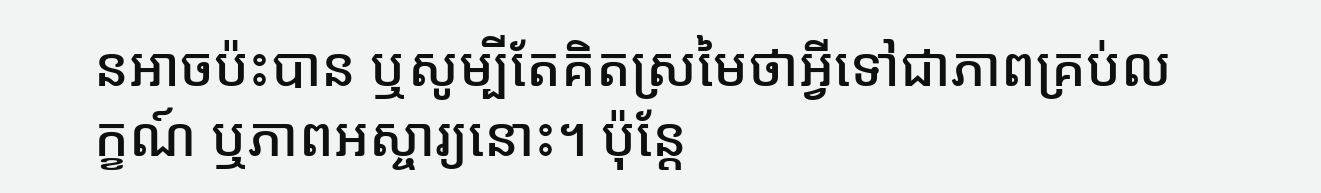នអាចប៉ះបាន ឬសូម្បីតែគិតស្រមៃថាអ្វីទៅជាភាពគ្រប់លក្ខណ៍ ឬភាពអស្ចារ្យនោះ។ ប៉ុន្តែ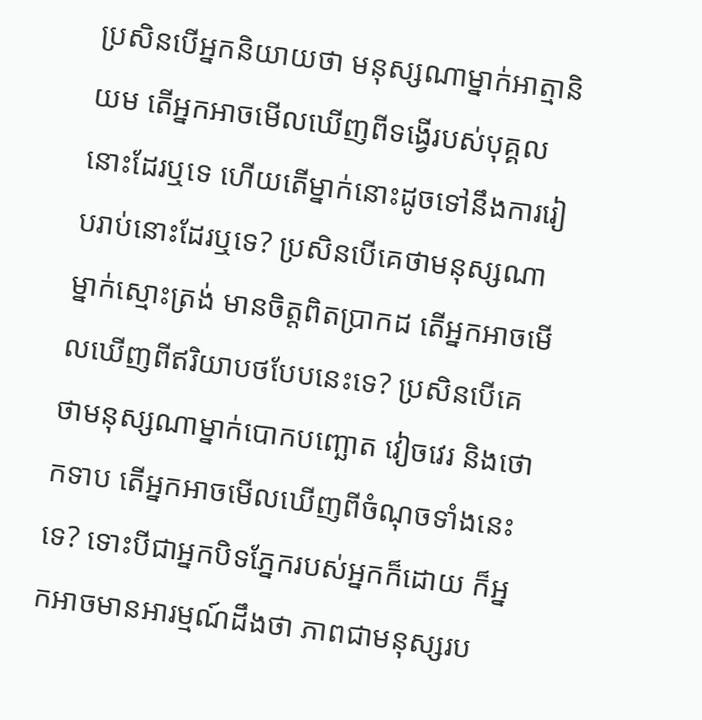ប្រសិនបើអ្នកនិយាយថា មនុស្សណាម្នាក់អាត្មានិយម តើអ្នកអាចមើលឃើញពីទង្វើរបស់បុគ្គលនោះដែរឬទេ ហើយតើម្នាក់នោះដូចទៅនឹងការរៀបរាប់នោះដែរឬទេ? ប្រសិនបើគេថាមនុស្សណាម្នាក់ស្មោះត្រង់ មានចិត្តពិតប្រាកដ តើអ្នកអាចមើលឃើញពីឥរិយាបថបែបនេះទេ? ប្រសិនបើគេថាមនុស្សណាម្នាក់បោកបញ្ឆោត វៀចវេរ និងថោកទាប តើអ្នកអាចមើលឃើញពីចំណុចទាំងនេះទេ? ទោះបីជាអ្នកបិទភ្នែករបស់អ្នកក៏ដោយ ក៏អ្នកអាចមានអារម្មណ៍ដឹងថា ភាពជាមនុស្សរប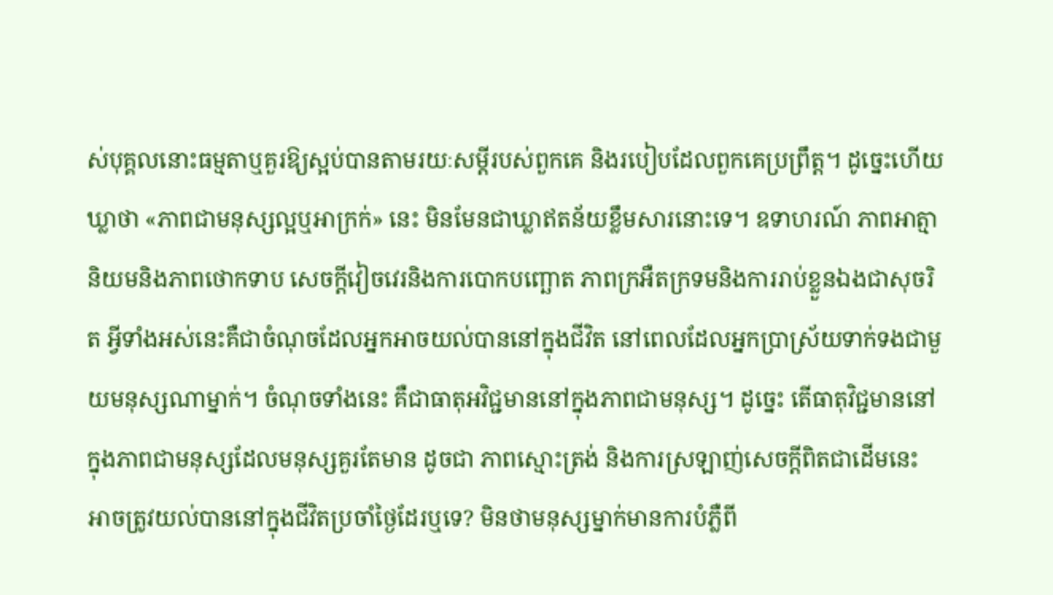ស់បុគ្គលនោះធម្មតាឬគួរឱ្យស្អប់បានតាមរយៈសម្ដីរបស់ពួកគេ និងរបៀបដែលពួកគេប្រព្រឹត្ត។ ដូច្នេះហើយ ឃ្លាថា «ភាពជាមនុស្សល្អឬអាក្រក់» នេះ មិនមែនជាឃ្លាឥតន័យខ្លឹមសារនោះទេ។ ឧទាហរណ៍ ភាពអាត្មានិយមនិងភាពថោកទាប សេចក្ដីវៀចវេរនិងការបោកបញ្ឆោត ភាពក្រអឺតក្រទមនិងការរាប់ខ្លួនឯងជាសុចរិត អ្វីទាំងអស់នេះគឺជាចំណុចដែលអ្នកអាចយល់បាននៅក្នុងជីវិត នៅពេលដែលអ្នកប្រាស្រ័យទាក់ទងជាមួយមនុស្សណាម្នាក់។ ចំណុចទាំងនេះ គឺជាធាតុអវិជ្ជមាននៅក្នុងភាពជាមនុស្ស។ ដូច្នេះ តើធាតុវិជ្ជមាននៅក្នុងភាពជាមនុស្សដែលមនុស្សគួរតែមាន ដូចជា ភាពស្មោះត្រង់ និងការស្រឡាញ់សេចក្ដីពិតជាដើមនេះ អាចត្រូវយល់បាននៅក្នុងជីវិតប្រចាំថ្ងៃដែរឬទេ? មិនថាមនុស្សម្នាក់មានការបំភ្លឺពី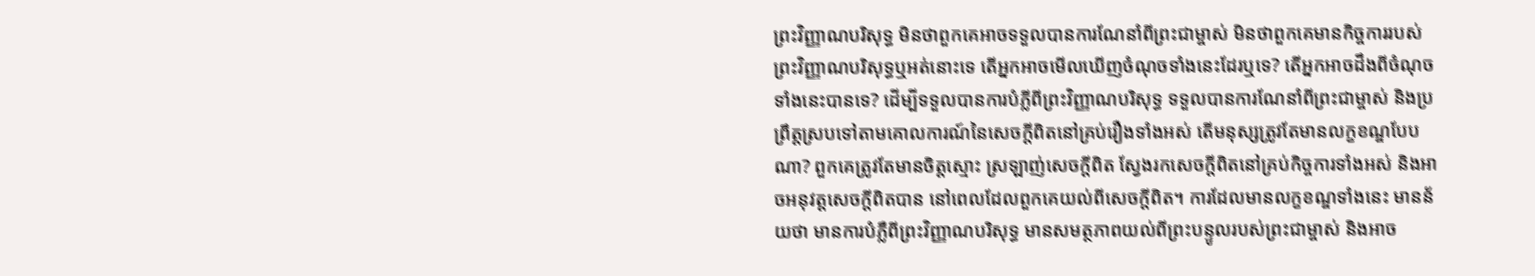ព្រះវិញ្ញាណបរិសុទ្ធ មិនថាពួកគេអាចទទួលបានការណែនាំពីព្រះជាម្ចាស់ មិនថាពួកគេមានកិច្ចការរបស់ព្រះវិញ្ញាណបរិសុទ្ធឬអត់នោះទេ តើអ្នកអាចមើលឃើញចំណុចទាំងនេះដែរឬទេ? តើអ្នកអាចដឹងពីចំណុចទាំងនេះបានទេ? ដើម្បីទទួលបានការបំភ្លីពីព្រះវិញ្ញាណបរិសុទ្ធ ទទួលបានការណែនាំពីព្រះជាម្ចាស់ និងប្រព្រឹត្តស្របទៅតាមគោលការណ៍នៃសេចក្ដីពិតនៅគ្រប់រឿងទាំងអស់ តើមនុស្សត្រូវតែមានលក្ខខណ្ឌបែបណា? ពួកគេត្រូវតែមានចិត្តស្មោះ ស្រឡាញ់សេចក្ដីពិត ស្វែងរកសេចក្ដីពិតនៅគ្រប់កិច្ចការទាំងអស់ និងអាចអនុវត្តសេចក្ដីពិតបាន នៅពេលដែលពួកគេយល់ពីសេចក្ដីពិត។ ការដែលមានលក្ខខណ្ឌទាំងនេះ មានន័យថា មានការបំភ្លឺពីព្រះវិញ្ញាណបរិសុទ្ធ មានសមត្ថភាពយល់ពីព្រះបន្ទូលរបស់ព្រះជាម្ចាស់ និងអាច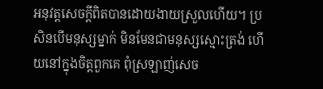អនុវត្តសេចក្ដីពិតបានដោយងាយស្រួលហើយ។ ប្រសិនបើមនុស្សម្នាក់ មិនមែនជាមនុស្សស្មោះត្រង់ ហើយនៅក្នុងចិត្តពួកគេ ពុំស្រឡាញ់សេច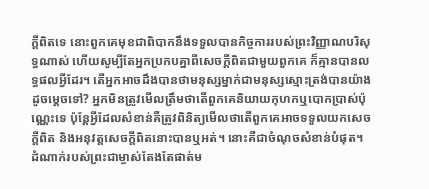ក្ដីពិតទេ នោះពួកគេមុខជាពិបាកនឹងទទួលបានកិច្ចការរបស់ព្រះវិញ្ញាណបរិសុទ្ធណាស់ ហើយសូម្បីតែអ្នកប្រកបគ្នាពីសេចក្ដីពិតជាមួយពួកគេ ក៏គ្មានបានលទ្ធផលអ្វីដែរ។ តើអ្នកអាចដឹងបានថាមនុស្សម្នាក់ជាមនុស្សស្មោះត្រង់បានយ៉ាងដូចម្ដេចទៅ? អ្នកមិនត្រូវមើលត្រឹមថាតើពួកគេនិយាយកុហកឬបោកប្រាស់ប៉ុណ្ណេះទេ ប៉ុន្តែអ្វីដែលសំខាន់គឺត្រូវពិនិត្យមើលថាតើពួកគេអាចទទួលយកសេចក្ដីពិត និងអនុវត្តសេចក្ដីពិតនោះបានឬអត់។ នោះគឺជាចំណុចសំខាន់បំផុត។ ដំណាក់របស់ព្រះជាម្ចាស់តែងតែផាត់ម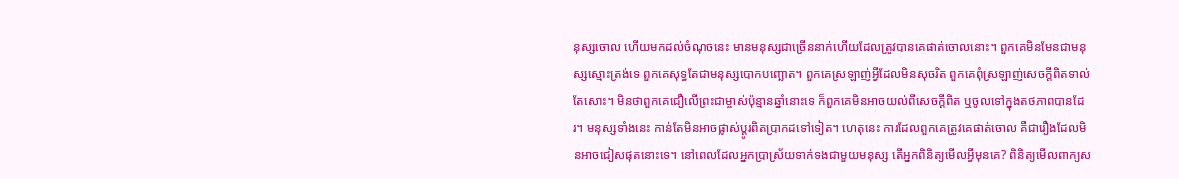នុស្សចោល ហើយមកដល់ចំណុចនេះ មានមនុស្សជាច្រើននាក់ហើយដែលត្រូវបានគេផាត់ចោលនោះ។ ពួកគេមិនមែនជាមនុស្សស្មោះត្រង់ទេ ពួកគេសុទ្ធតែជាមនុស្សបោកបញ្ឆោត។ ពួកគេស្រឡាញ់អ្វីដែលមិនសុចរិត ពួកគេពុំស្រឡាញ់សេចក្ដីពិតទាល់តែសោះ។ មិនថាពួកគេជឿលើព្រះជាម្ចាស់ប៉ុន្មានឆ្នាំនោះទេ ក៏ពួកគេមិនអាចយល់ពីសេចក្ដីពិត ឬចូលទៅក្នុងតថភាពបានដែរ។ មនុស្សទាំងនេះ កាន់តែមិនអាចផ្លាស់ប្ដូរពិតប្រាកដទៅទៀត។ ហេតុនេះ ការដែលពួកគេត្រូវគេផាត់ចោល គឺជារឿងដែលមិនអាចជៀសផុតនោះទេ។ នៅពេលដែលអ្នកប្រាស្រ័យទាក់ទងជាមួយមនុស្ស តើអ្នកពិនិត្យមើលអ្វីមុនគេ? ពិនិត្យមើលពាក្យស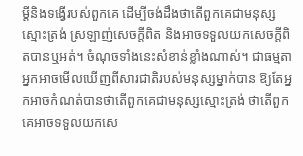ម្ដីនិងទង្វើរបស់ពួកគេ ដើម្បីចង់ដឹងថាតើពួកគេជាមនុស្សស្មោះត្រង់ ស្រឡាញ់សេចក្ដីពិត និងអាចទទួលយកសេចក្ដីពិតបានឬអត់។ ចំណុចទាំងនេះសំខាន់ខ្លាំងណាស់។ ជាធម្មតា អ្នកអាចមើលឃើញពីសារជាតិរបស់មនុស្សម្នាក់បាន ឱ្យតែអ្នកអាចកំណត់បានថាតើពួកគេជាមនុស្សស្មោះត្រង់ ថាតើពួកគេអាចទទួលយកសេ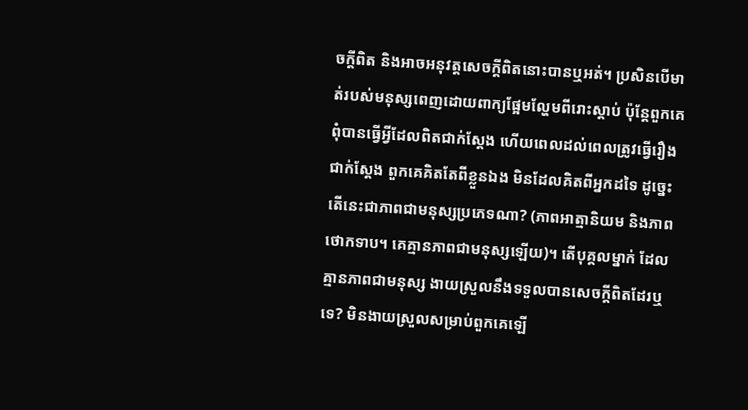ចក្ដីពិត និងអាចអនុវត្តសេចក្ដីពិតនោះបានឬអត់។ ប្រសិនបើមាត់របស់មនុស្សពេញដោយពាក្យផ្អែមល្ហែមពីរោះស្ដាប់ ប៉ុន្តែពួកគេពុំបានធ្វើអ្វីដែលពិតជាក់ស្ដែង ហើយពេលដល់ពេលត្រូវធ្វើរឿងជាក់ស្ដែង ពួកគេគិតតែពីខ្លួនឯង មិនដែលគិតពីអ្នកដទៃ ដូច្នេះ តើនេះជាភាពជាមនុស្សប្រភេទណា? (ភាពអាត្មានិយម និងភាពថោកទាប។ គេគ្មានភាពជាមនុស្សឡើយ)។ តើបុគ្គលម្នាក់ ដែលគ្មានភាពជាមនុស្ស ងាយស្រួលនឹងទទួលបានសេចក្ដីពិតដែរឬទេ? មិនងាយស្រួលសម្រាប់ពួកគេឡើ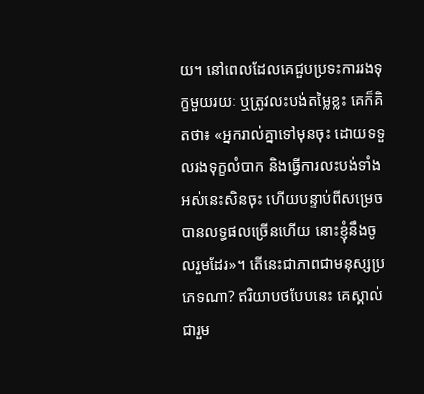យ។ នៅពេលដែលគេជួបប្រទះការរងទុក្ខមួយរយៈ ឬត្រូវលះបង់តម្លៃខ្លះ គេក៏គិតថា៖ «អ្នករាល់គ្នាទៅមុនចុះ ដោយទទួលរងទុក្ខលំបាក និងធ្វើការលះបង់ទាំងអស់នេះសិនចុះ ហើយបន្ទាប់ពីសម្រេចបានលទ្ធផលច្រើនហើយ នោះខ្ញុំនឹងចូលរួមដែរ»។ តើនេះជាភាពជាមនុស្សប្រភេទណា? ឥរិយាបថបែបនេះ គេស្គាល់ជារួម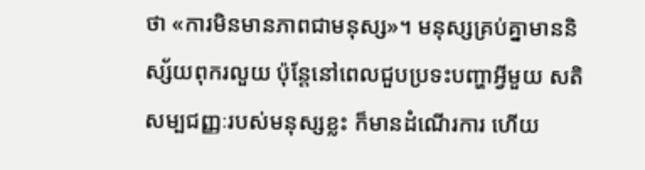ថា «ការមិនមានភាពជាមនុស្ស»។ មនុស្សគ្រប់គ្នាមាននិស្ស័យពុករលួយ ប៉ុន្តែនៅពេលជួបប្រទះបញ្ហាអ្វីមួយ សតិសម្បជញ្ញៈរបស់មនុស្សខ្លះ ក៏មានដំណើរការ ហើយ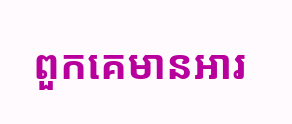ពួកគេមានអារ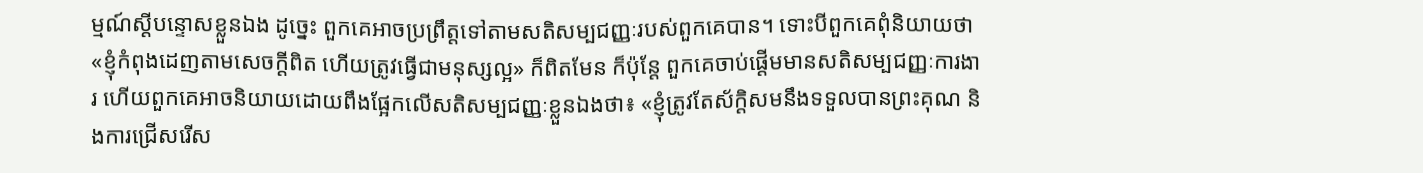ម្មណ៍ស្ដីបន្ទោសខ្លួនឯង ដូច្នេះ ពួកគេអាចប្រព្រឹត្តទៅតាមសតិសម្បជញ្ញៈរបស់ពួកគេបាន។ ទោះបីពួកគេពុំនិយាយថា «ខ្ញុំកំពុងដេញតាមសេចក្ដីពិត ហើយត្រូវធ្វើជាមនុស្សល្អ» ក៏ពិតមែន ក៏ប៉ុន្តែ ពួកគេចាប់ផ្ដើមមានសតិសម្បជញ្ញៈការងារ ហើយពួកគេអាចនិយាយដោយពឹងផ្អែកលើសតិសម្បជញ្ញៈខ្លួនឯងថា៖ «ខ្ញុំត្រូវតែស័ក្ដិសមនឹងទទួលបានព្រះគុណ និងការជ្រើសរើស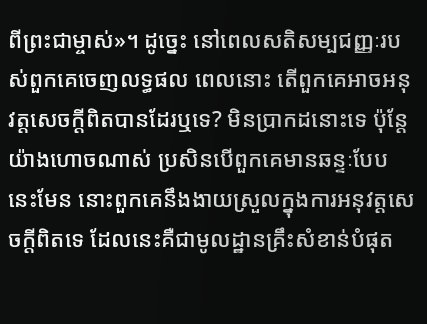ពីព្រះជាម្ចាស់»។ ដូច្នេះ នៅពេលសតិសម្បជញ្ញៈរបស់ពួកគេចេញលទ្ធផល ពេលនោះ តើពួកគេអាចអនុវត្តសេចក្ដីពិតបានដែរឬទេ? មិនប្រាកដនោះទេ ប៉ុន្តែ យ៉ាងហោចណាស់ ប្រសិនបើពួកគេមានឆន្ទៈបែបនេះមែន នោះពួកគេនឹងងាយស្រួលក្នុងការអនុវត្តសេចក្ដីពិតទេ ដែលនេះគឺជាមូលដ្ឋានគ្រឹះសំខាន់បំផុត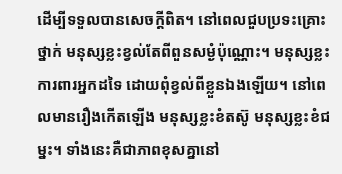ដើម្បីទទួលបានសេចក្ដីពិត។ នៅពេលជួបប្រទះគ្រោះថ្នាក់ មនុស្សខ្លះខ្វល់តែពីពួនសម្ងំប៉ុណ្ណោះ។ មនុស្សខ្លះការពារអ្នកដទៃ ដោយពុំខ្វល់ពីខ្លួនឯងឡើយ។ នៅពេលមានរឿងកើតឡើង មនុស្សខ្លះខំតស៊ូ មនុស្សខ្លះខំជម្នះ។ ទាំងនេះគឺជាភាពខុសគ្នានៅ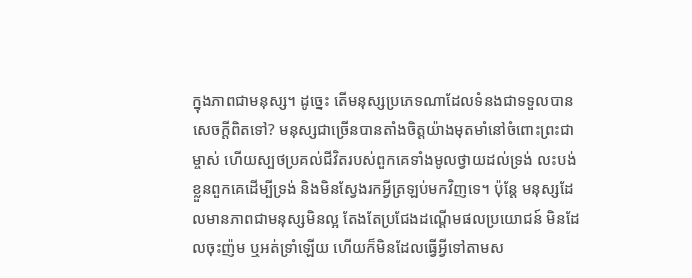ក្នុងភាពជាមនុស្ស។ ដូច្នេះ តើមនុស្សប្រភេទណាដែលទំនងជាទទួលបានសេចក្ដីពិតទៅ? មនុស្សជាច្រើនបានតាំងចិត្តយ៉ាងមុតមាំនៅចំពោះព្រះជាម្ចាស់ ហើយស្បថប្រគល់ជីវិតរបស់ពួកគេទាំងមូលថ្វាយដល់ទ្រង់ លះបង់ខ្លួនពួកគេដើម្បីទ្រង់ និងមិនស្វែងរកអ្វីត្រឡប់មកវិញទេ។ ប៉ុន្តែ មនុស្សដែលមានភាពជាមនុស្សមិនល្អ តែងតែប្រជែងដណ្ដើមផលប្រយោជន៍ មិនដែលចុះញ៉ម ឬអត់ទ្រាំឡើយ ហើយក៏មិនដែលធ្វើអ្វីទៅតាមស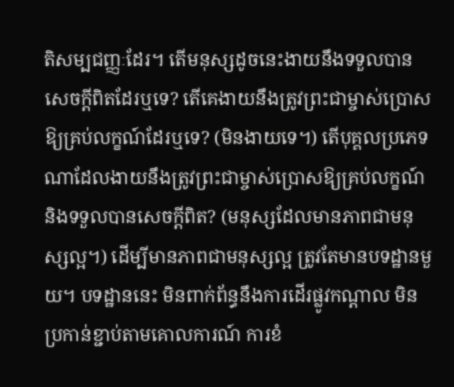តិសម្បជញ្ញៈដែរ។ តើមនុស្សដូចនេះងាយនឹងទទួលបានសេចក្ដីពិតដែរឬទេ? តើគេងាយនឹងត្រូវព្រះជាម្ចាស់ប្រោសឱ្យគ្រប់លក្ខណ៍ដែរឬទេ? (មិនងាយទេ។) តើបុគ្គលប្រភេទណាដែលងាយនឹងត្រូវព្រះជាម្ចាស់ប្រោសឱ្យគ្រប់លក្ខណ៍ និងទទួលបានសេចក្ដីពិត? (មនុស្សដែលមានភាពជាមនុស្សល្អ។) ដើម្បីមានភាពជាមនុស្សល្អ ត្រូវតែមានបទដ្ឋានមួយ។ បទដ្ឋាននេះ មិនពាក់ព័ន្ធនឹងការដើរផ្លូវកណ្ដាល មិនប្រកាន់ខ្ជាប់តាមគោលការណ៍ ការខំ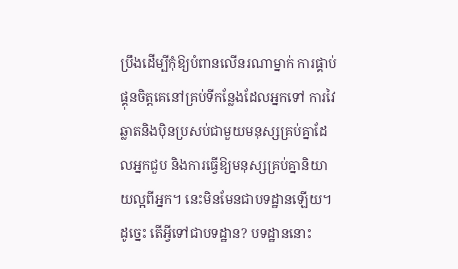ប្រឹងដើម្បីកុំឱ្យបំពានលើនរណាម្នាក់ ការផ្គាប់ផ្គុនចិត្តគេនៅគ្រប់ទីកន្លែងដែលអ្នកទៅ ការវៃឆ្លាតនិងប៉ិនប្រសប់ជាមួយមនុស្សគ្រប់គ្នាដែលអ្នកជួប និងការធ្វើឱ្យមនុស្សគ្រប់គ្នានិយាយល្អពីអ្នក។ នេះមិនមែនជាបទដ្ឋានឡើយ។ ដូច្នេះ តើអ្វីទៅជាបទដ្ឋាន? បទដ្ឋាននោះ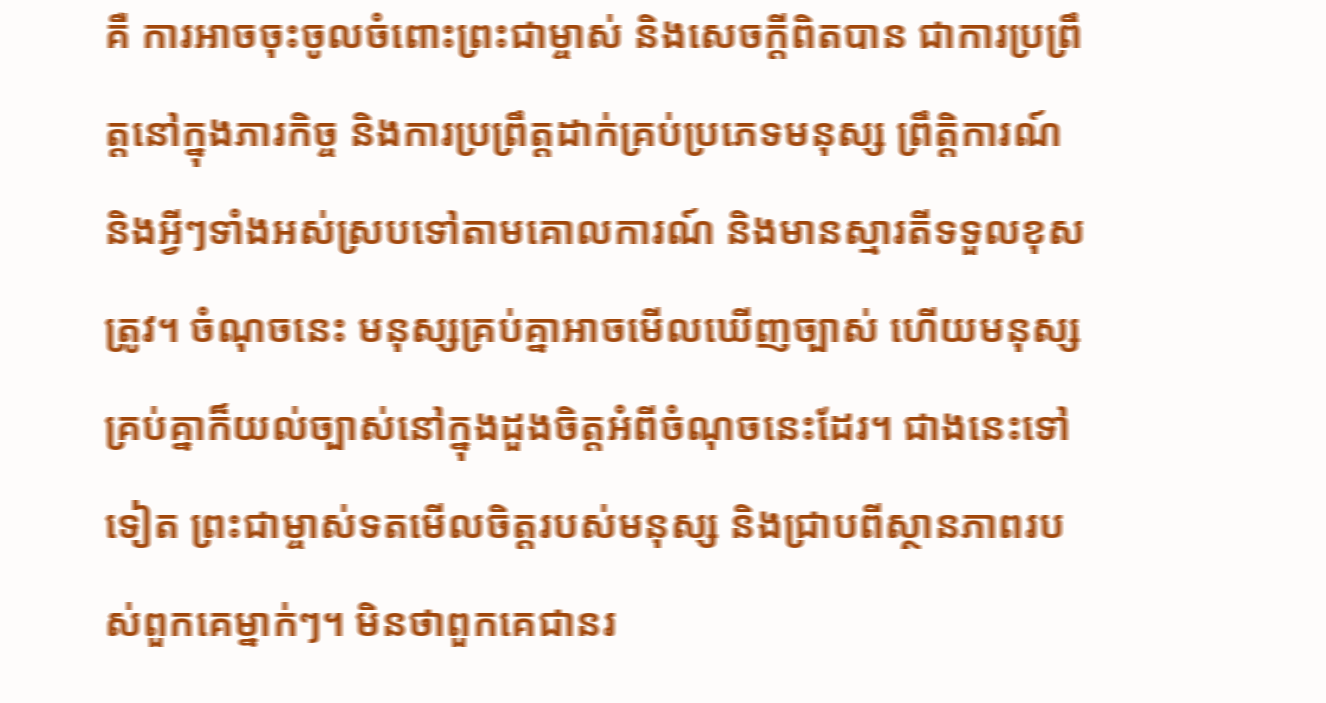គឺ ការអាចចុះចូលចំពោះព្រះជាម្ចាស់ និងសេចក្តីពិតបាន ជាការប្រព្រឹត្តនៅក្នុងភារកិច្ច និងការប្រព្រឹត្តដាក់គ្រប់ប្រភេទមនុស្ស ព្រឹត្តិការណ៍ និងអ្វីៗទាំងអស់ស្របទៅតាមគោលការណ៍ និងមានស្មារតីទទួលខុសត្រូវ។ ចំណុចនេះ មនុស្សគ្រប់គ្នាអាចមើលឃើញច្បាស់ ហើយមនុស្សគ្រប់គ្នាក៏យល់ច្បាស់នៅក្នុងដួងចិត្តអំពីចំណុចនេះដែរ។ ជាងនេះទៅទៀត ព្រះជាម្ចាស់ទតមើលចិត្តរបស់មនុស្ស និងជ្រាបពីស្ថានភាពរបស់ពួកគេម្នាក់ៗ។ មិនថាពួកគេជានរ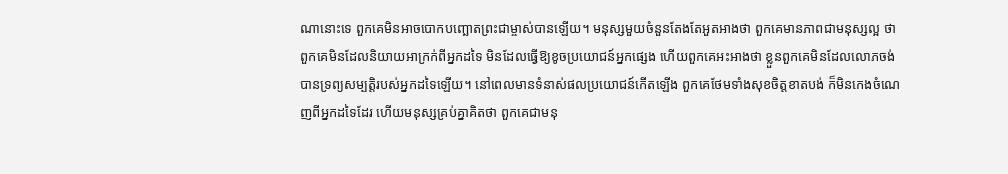ណានោះទេ ពួកគេមិនអាចបោកបញ្ឆោតព្រះជាម្ចាស់បានឡើយ។ មនុស្សមួយចំនួនតែងតែអួតអាងថា ពួកគេមានភាពជាមនុស្សល្អ ថាពួកគេមិនដែលនិយាយអាក្រក់ពីអ្នកដទៃ មិនដែលធ្វើឱ្យខូចប្រយោជន៍អ្នកផ្សេង ហើយពួកគេអះអាងថា ខ្លួនពួកគេមិនដែលលោភចង់បានទ្រព្យសម្បត្តិរបស់អ្នកដទៃឡើយ។ នៅពេលមានទំនាស់ផលប្រយោជន៍កើតឡើង ពួកគេថែមទាំងសុខចិត្តខាតបង់ ក៏មិនកេងចំណេញពីអ្នកដទៃដែរ ហើយមនុស្សគ្រប់គ្នាគិតថា ពួកគេជាមនុ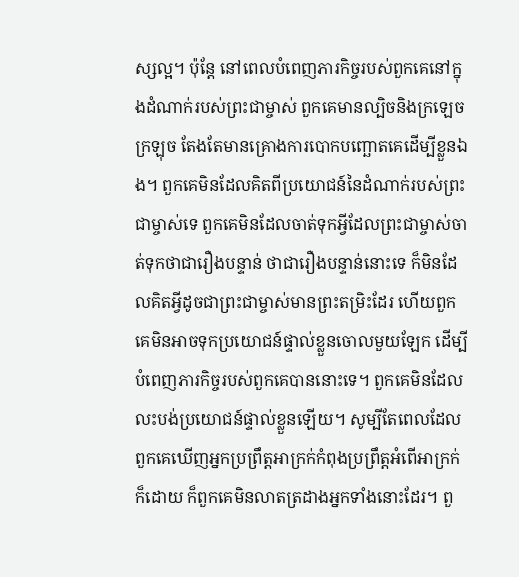ស្សល្អ។ ប៉ុន្តែ នៅពេលបំពេញភារកិច្ចរបស់ពួកគេនៅក្នុងដំណាក់របស់ព្រះជាម្ចាស់ ពួកគេមានល្បិចនិងក្រឡេចក្រឡុច តែងតែមានគ្រោងការបោកបញ្ឆោតគេដើម្បីខ្លួនឯង។ ពួកគេមិនដែលគិតពីប្រយោជន៍នៃដំណាក់របស់ព្រះជាម្ចាស់ទេ ពួកគេមិនដែលចាត់ទុកអ្វីដែលព្រះជាម្ចាស់ចាត់ទុកថាជារឿងបន្ទាន់ ថាជារឿងបន្ទាន់នោះទេ ក៏មិនដែលគិតអ្វីដូចជាព្រះជាម្ចាស់មានព្រះតម្រិះដែរ ហើយពួកគេមិនអាចទុកប្រយោជន៍ផ្ទាល់ខ្លួនចោលមួយឡែក ដើម្បីបំពេញភារកិច្ចរបស់ពួកគេបាននោះទេ។ ពួកគេមិនដែលលះបង់ប្រយោជន៍ផ្ទាល់ខ្លួនឡើយ។ សូម្បីតែពេលដែលពួកគេឃើញអ្នកប្រព្រឹត្តអាក្រក់កំពុងប្រព្រឹត្តអំពើអាក្រក់ក៏ដោយ ក៏ពួកគេមិនលាតត្រដាងអ្នកទាំងនោះដែរ។ ពួ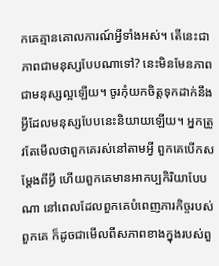កគេគ្មានគោលការណ៍អ្វីទាំងអស់។ តើនេះជាភាពជាមនុស្សបែបណាទៅ? នេះមិនមែនភាពជាមនុស្សល្អឡើយ។ ចូរកុំយកចិត្តទុកដាក់នឹងអ្វីដែលមនុស្សបែបនេះនិយាយឡើយ។ អ្នកត្រូវតែមើលថាពួកគេរស់នៅតាមអ្វី ពួកគេបើកសម្ដែងពីអ្វី ហើយពួកគេមានអាកប្បកិរិយាបែបណា នៅពេលដែលពួកគេបំពេញភារកិច្ចរបស់ពួកគេ ក៏ដូចជាមើលពីសភាពខាងក្នុងរបស់ពួ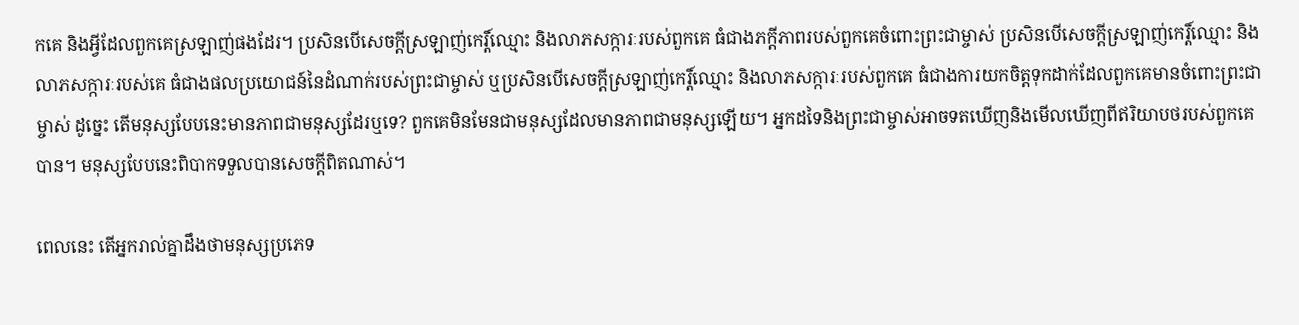កគេ និងអ្វីដែលពួកគេស្រឡាញ់ផងដែរ។ ប្រសិនបើសេចក្ដីស្រឡាញ់កេរ្ដិ៍ឈ្មោះ និងលាភសក្ការៈរបស់ពួកគេ ធំជាងភក្ដីភាពរបស់ពួកគេចំពោះព្រះជាម្ចាស់ ប្រសិនបើសេចក្ដីស្រឡាញ់កេរ្ដិ៍ឈ្មោះ និងលាភសក្ការៈរបស់គេ ធំជាងផលប្រយោជន៍នៃដំណាក់របស់ព្រះជាម្ចាស់ ឬប្រសិនបើសេចក្ដីស្រឡាញ់កេរ្ដិ៍ឈ្មោះ និងលាភសក្ការៈរបស់ពួកគេ ធំជាងការយកចិត្តទុកដាក់ដែលពួកគេមានចំពោះព្រះជាម្ចាស់ ដូច្នេះ តើមនុស្សបែបនេះមានភាពជាមនុស្សដែរឬទេ? ពួកគេមិនមែនជាមនុស្សដែលមានភាពជាមនុស្សឡើយ។ អ្នកដទៃនិងព្រះជាម្ចាស់អាចទតឃើញនិងមើលឃើញពីឥរិយាបថរបស់ពួកគេបាន។ មនុស្សបែបនេះពិបាកទទួលបានសេចក្ដីពិតណាស់។

ពេលនេះ តើអ្នករាល់គ្នាដឹងថាមនុស្សប្រភេទ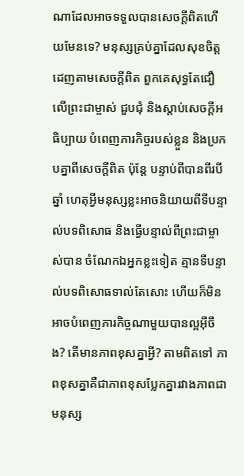ណាដែលអាចទទួលបានសេចក្ដីពិតហើយមែនទេ? មនុស្សគ្រប់គ្នាដែលសុខចិត្តដេញតាមសេចក្ដីពិត ពួកគេសុទ្ធតែជឿលើព្រះជាម្ចាស់ ជួបជុំ និងស្ដាប់សេចក្ដីអធិប្បាយ បំពេញភារកិច្ចរបស់ខ្លួន និងប្រកបគ្នាពីសេចក្ដីពិត ប៉ុន្តែ បន្ទាប់ពីបានពីរបីឆ្នាំ ហេតុអ្វីមនុស្សខ្លះអាចនិយាយពីទីបន្ទាល់បទពិសោធ និងធ្វើបន្ទាល់ពីព្រះជាម្ចាស់បាន ចំណែកឯអ្នកខ្លះទៀត គ្មានទីបន្ទាល់បទពិសោធទាល់តែសោះ ហើយក៏មិនអាចបំពេញភារកិច្ចណាមួយបានល្អអ៊ីចឹង? តើមានភាពខុសគ្នាអ្វី? តាមពិតទៅ ភាពខុសគ្នាគឺជាភាពខុសប្លែកគ្នារវាងភាពជាមនុស្ស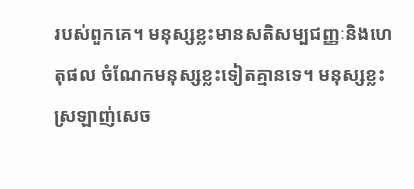របស់ពួកគេ។ មនុស្សខ្លះមានសតិសម្បជញ្ញៈនិងហេតុផល ចំណែកមនុស្សខ្លះទៀតគ្មានទេ។ មនុស្សខ្លះស្រឡាញ់សេច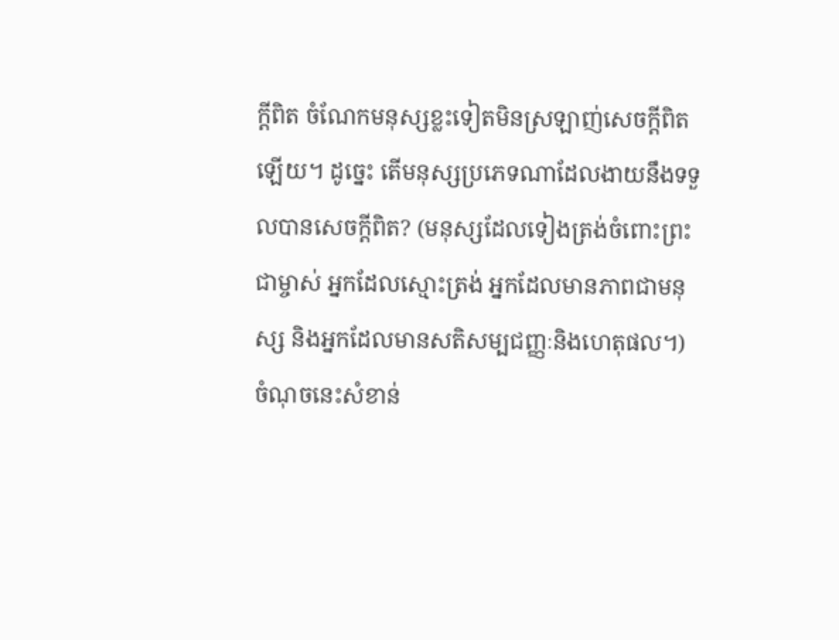ក្ដីពិត ចំណែកមនុស្សខ្លះទៀតមិនស្រឡាញ់សេចក្ដីពិតឡើយ។ ដូច្នេះ តើមនុស្សប្រភេទណាដែលងាយនឹងទទួលបានសេចក្ដីពិត? (មនុស្សដែលទៀងត្រង់ចំពោះព្រះជាម្ចាស់ អ្នកដែលស្មោះត្រង់ អ្នកដែលមានភាពជាមនុស្ស និងអ្នកដែលមានសតិសម្បជញ្ញៈនិងហេតុផល។) ចំណុចនេះសំខាន់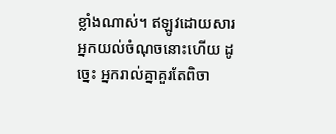ខ្លាំងណាស់។ ឥឡូវដោយសារអ្នកយល់ចំណុចនោះហើយ ដូច្នេះ អ្នករាល់គ្នាគួរតែពិចា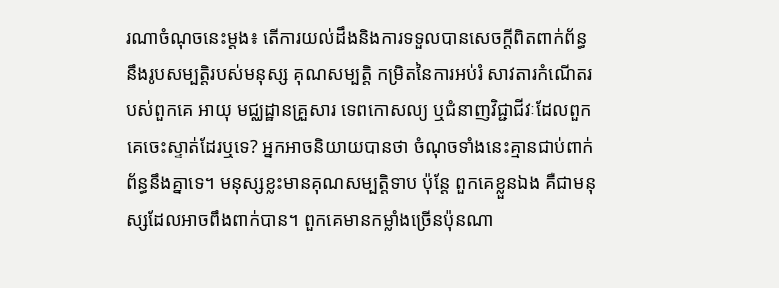រណាចំណុចនេះម្ដង៖ តើការយល់ដឹងនិងការទទួលបានសេចក្ដីពិតពាក់ព័ន្ធនឹងរូបសម្បត្តិរបស់មនុស្ស គុណសម្បត្តិ កម្រិតនៃការអប់រំ សាវតារកំណើតរបស់ពួកគេ អាយុ មជ្ឈដ្ឋានគ្រួសារ ទេពកោសល្យ ឬជំនាញវិជ្ជាជីវៈដែលពួកគេចេះស្ទាត់ដែរឬទេ? អ្នកអាចនិយាយបានថា ចំណុចទាំងនេះគ្មានជាប់ពាក់ព័ន្ធនឹងគ្នាទេ។ មនុស្សខ្លះមានគុណសម្បត្តិទាប ប៉ុន្តែ ពួកគេខ្លួនឯង គឺជាមនុស្សដែលអាចពឹងពាក់បាន។ ពួកគេមានកម្លាំងច្រើនប៉ុនណា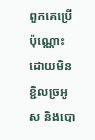ពួកគេប្រើប៉ុណ្ណោះ ដោយមិនខ្ជិលច្រអូស និងបោ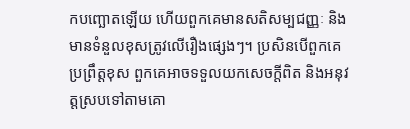កបញ្ឆោតឡើយ ហើយពួកគេមានសតិសម្បជញ្ញៈ និងមានទំនួលខុសត្រូវលើរឿងផ្សេងៗ។ ប្រសិនបើពួកគេប្រព្រឹត្តខុស ពួកគេអាចទទួលយកសេចក្ដីពិត និងអនុវត្តស្របទៅតាមគោ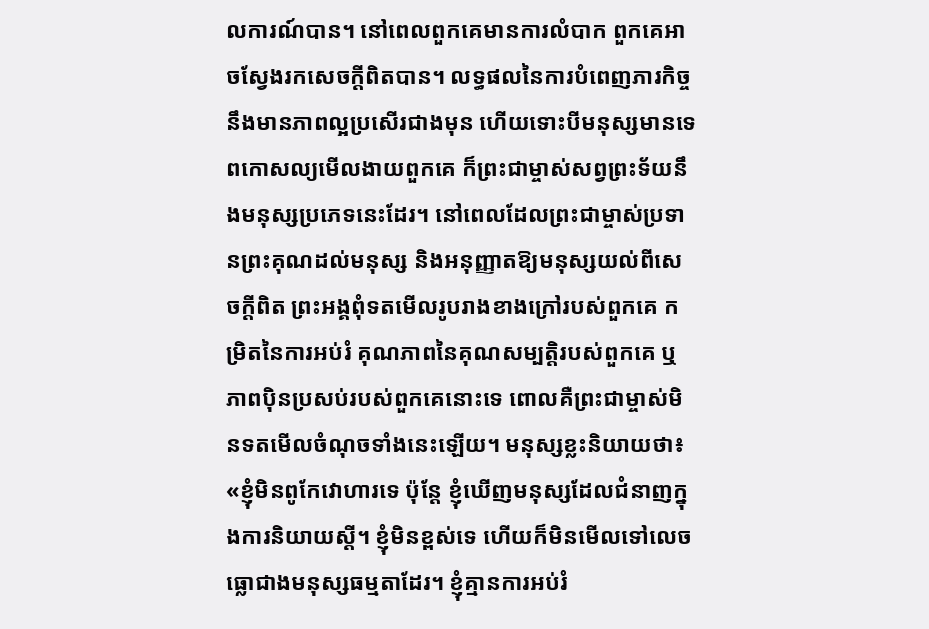លការណ៍បាន។ នៅពេលពួកគេមានការលំបាក ពួកគេអាចស្វែងរកសេចក្ដីពិតបាន។ លទ្ធផលនៃការបំពេញភារកិច្ចនឹងមានភាពល្អប្រសើរជាងមុន ហើយទោះបីមនុស្សមានទេពកោសល្យមើលងាយពួកគេ ក៏ព្រះជាម្ចាស់សព្វព្រះទ័យនឹងមនុស្សប្រភេទនេះដែរ។ នៅពេលដែលព្រះជាម្ចាស់ប្រទានព្រះគុណដល់មនុស្ស និងអនុញ្ញាតឱ្យមនុស្សយល់ពីសេចក្ដីពិត ព្រះអង្គពុំទតមើលរូបរាងខាងក្រៅរបស់ពួកគេ កម្រិតនៃការអប់រំ គុណភាពនៃគុណសម្បត្តិរបស់ពួកគេ ឬភាពប៉ិនប្រសប់របស់ពួកគេនោះទេ ពោលគឺព្រះជាម្ចាស់មិនទតមើលចំណុចទាំងនេះឡើយ។ មនុស្សខ្លះនិយាយថា៖ «ខ្ញុំមិនពូកែវោហារទេ ប៉ុន្តែ ខ្ញុំឃើញមនុស្សដែលជំនាញក្នុងការនិយាយស្ដី។ ខ្ញុំមិនខ្ពស់ទេ ហើយក៏មិនមើលទៅលេចធ្លោជាងមនុស្សធម្មតាដែរ។ ខ្ញុំគ្មានការអប់រំ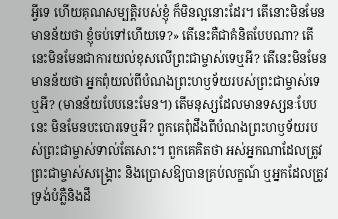អ្វីទេ ហើយគុណសម្បត្តិរបស់ខ្ញុំ ក៏មិនល្អនោះដែរ។ តើនោះមិនមែនមានន័យថា ខ្ញុំចប់ទៅហើយទេ?» តើនេះគឺជាគំនិតបែបណា? តើនេះមិនមែនជាការយល់ខុសលើព្រះជាម្ចាស់ទេឬអី? តើនេះមិនមែនមានន័យថា អ្នកពុំយល់ពីបំណងព្រះហឫទ័យរបស់ព្រះជាម្ចាស់ទេឬអី? (មានន័យបែបនេះមែន។) តើមនុស្សដែលមានទស្សនៈបែបនេះ មិនមែនបះបោរទេឬអី? ពួកគេពុំដឹងពីបំណងព្រះហឫទ័យរបស់ព្រះជាម្ចាស់ទាល់តែសោះ។ ពួកគេគិតថា អស់អ្នកណាដែលត្រូវព្រះជាម្ចាស់សង្គ្រោះ និងប្រោសឱ្យបានគ្រប់លក្ខណ៍ ឬអ្នកដែលត្រូវទ្រង់បំភ្លឺនិងដឹ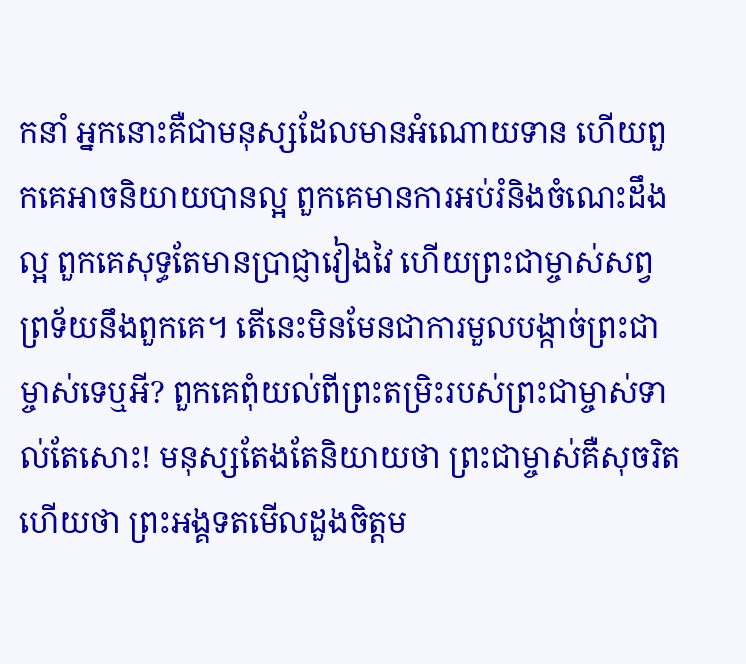កនាំ អ្នកនោះគឺជាមនុស្សដែលមានអំណោយទាន ហើយពួកគេអាចនិយាយបានល្អ ពួកគេមានការអប់រំនិងចំណេះដឹងល្អ ពួកគេសុទ្ធតែមានប្រាជ្ញាវៀងវៃ ហើយព្រះជាម្ចាស់សព្វព្រទ័យនឹងពួកគេ។ តើនេះមិនមែនជាការមួលបង្កាច់ព្រះជាម្ចាស់ទេឬអី? ពួកគេពុំយល់ពីព្រះតម្រិះរបស់ព្រះជាម្ចាស់ទាល់តែសោះ! មនុស្សតែងតែនិយាយថា ព្រះជាម្ចាស់គឺសុចរិត ហើយថា ព្រះអង្គទតមើលដួងចិត្តម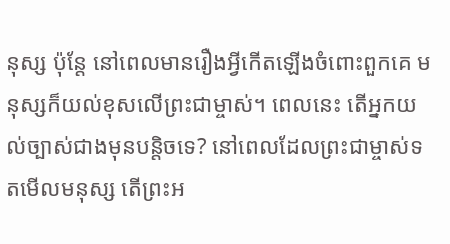នុស្ស ប៉ុន្តែ នៅពេលមានរឿងអ្វីកើតឡើងចំពោះពួកគេ មនុស្សក៏យល់ខុសលើព្រះជាម្ចាស់។ ពេលនេះ តើអ្នកយល់ច្បាស់ជាងមុនបន្តិចទេ? នៅពេលដែលព្រះជាម្ចាស់ទតមើលមនុស្ស តើព្រះអ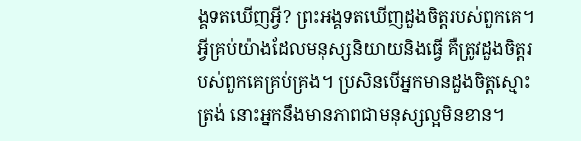ង្គទតឃើញអ្វី? ព្រះអង្គទតឃើញដួងចិត្តរបស់ពួកគេ។ អ្វីគ្រប់យ៉ាងដែលមនុស្សនិយាយនិងធ្វើ គឺត្រូវដួងចិត្តរបស់ពួកគេគ្រប់គ្រង។ ប្រសិនបើអ្នកមានដួងចិត្តស្មោះត្រង់ នោះអ្នកនឹងមានភាពជាមនុស្សល្អមិនខាន។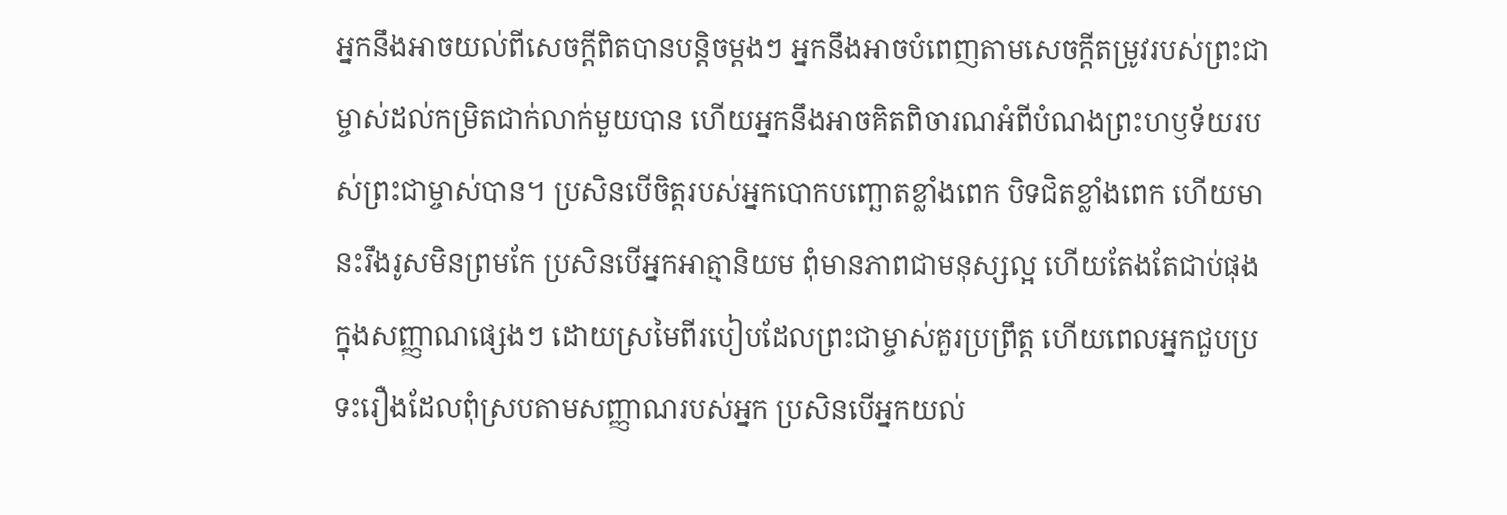អ្នកនឹងអាចយល់ពីសេចក្ដីពិតបានបន្តិចម្ដងៗ អ្នកនឹងអាចបំពេញតាមសេចក្ដីតម្រូវរបស់ព្រះជាម្ចាស់ដល់កម្រិតជាក់លាក់មួយបាន ហើយអ្នកនឹងអាចគិតពិចារណអំពីបំណងព្រះហឫទ័យរបស់ព្រះជាម្ចាស់បាន។ ប្រសិនបើចិត្តរបស់អ្នកបោកបញ្ឆោតខ្លាំងពេក បិទជិតខ្លាំងពេក ហើយមានះរឹងរូសមិនព្រមកែ ប្រសិនបើអ្នកអាត្មានិយម ពុំមានភាពជាមនុស្សល្អ ហើយតែងតែជាប់ផុងក្នុងសញ្ញាណផ្សេងៗ ដោយស្រមៃពីរបៀបដែលព្រះជាម្ចាស់គួរប្រព្រឹត្ត ហើយពេលអ្នកជួបប្រទះរឿងដែលពុំស្របតាមសញ្ញាណរបស់អ្នក ប្រសិនបើអ្នកយល់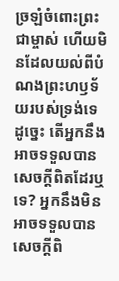ច្រឡំចំពោះព្រះជាម្ចាស់ ហើយមិនដែលយល់ពីបំណងព្រះហឫទ័យរបស់ទ្រង់ទេ ដូច្នេះ តើអ្នកនឹងអាចទទួលបានសេចក្ដីពិតដែរឬទេ? អ្នកនឹងមិនអាចទទួលបានសេចក្ដីពិ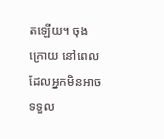តឡើយ។ ចុងក្រោយ នៅពេលដែលអ្នកមិនអាចទទួល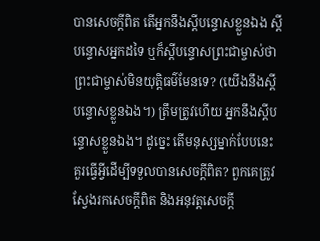បានសេចក្ដីពិត តើអ្នកនឹងស្ដីបន្ទោសខ្លួនឯង ស្ដីបន្ទោសអ្នកដទៃ ឬក៏ស្ដីបន្ទោសព្រះជាម្ចាស់ថាព្រះជាម្ចាស់មិនយុត្តិធម៌មែនទេ? (យើងនឹងស្ដីបន្ទោសខ្លួនឯង។) ត្រឹមត្រូវហើយ អ្នកនឹងស្ដីបន្ទោសខ្លួនឯង។ ដូច្នេះ តើមនុស្សម្នាក់បែបនេះ គួរធ្វើអ្វីដើម្បីទទួលបានសេចក្ដីពិត? ពួកគេត្រូវស្វែងរកសេចក្ដីពិត និងអនុវត្តសេចក្ដី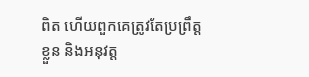ពិត ហើយពួកគេត្រូវតែប្រព្រឹត្តខ្លួន និងអនុវត្ត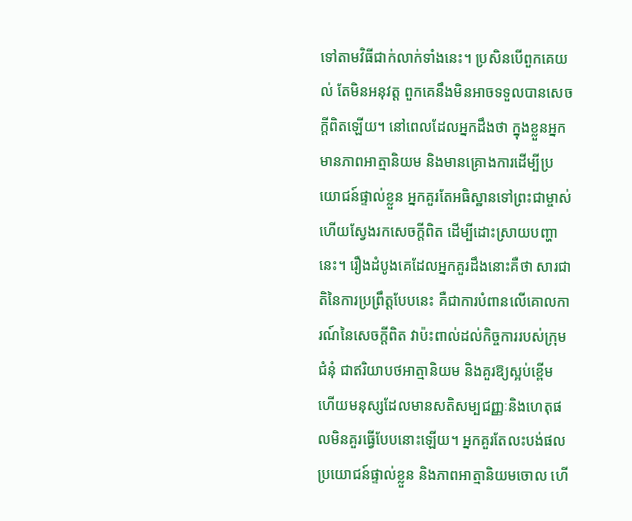ទៅតាមវិធីជាក់លាក់ទាំងនេះ។ ប្រសិនបើពួកគេយល់ តែមិនអនុវត្ត ពួកគេនឹងមិនអាចទទួលបានសេចក្ដីពិតឡើយ។ នៅពេលដែលអ្នកដឹងថា ក្នុងខ្លួនអ្នកមានភាពអាត្មានិយម និងមានគ្រោងការដើម្បីប្រយោជន៍ផ្ទាល់ខ្លួន អ្នកគួរតែអធិស្ឋានទៅព្រះជាម្ចាស់ ហើយស្វែងរកសេចក្តីពិត ដើម្បីដោះស្រាយបញ្ហានេះ។ រឿងដំបូងគេដែលអ្នកគួរដឹងនោះគឺថា សារជាតិនៃការប្រព្រឹត្តបែបនេះ គឺជាការបំពានលើគោលការណ៍នៃសេចក្តីពិត វាប៉ះពាល់ដល់កិច្ចការរបស់ក្រុមជំនុំ ជាឥរិយាបថអាត្មានិយម និងគួរឱ្យស្អប់ខ្ពើម ហើយមនុស្សដែលមានសតិសម្បជញ្ញៈនិងហេតុផលមិនគួរធ្វើបែបនោះឡើយ។ អ្នកគួរតែលះបង់ផលប្រយោជន៍ផ្ទាល់ខ្លួន និងភាពអាត្មានិយមចោល ហើ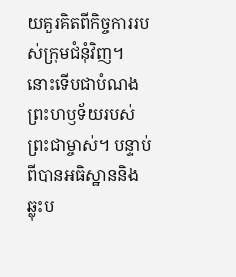យគួរគិតពីកិច្ចការរបស់ក្រុមជំនុំវិញ។ នោះទើបជាបំណងព្រះហឫទ័យរបស់ព្រះជាម្ចាស់។ បន្ទាប់ពីបានអធិស្ឋាននិងឆ្លុះប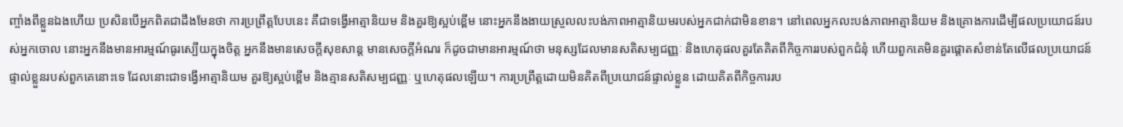ញ្ចាំងពីខ្លួនឯងហើយ ប្រសិនបើអ្នកពិតជាដឹងមែនថា ការប្រព្រឹត្តបែបនេះ គឺជាទង្វើអាត្មានិយម និងគួរឱ្យស្អប់ខ្ពើម នោះអ្នកនឹងងាយស្រួលលះបង់ភាពអាត្មានិយមរបស់អ្នកជាក់ជាមិនខាន។ នៅពេលអ្នកលះបង់ភាពអាត្មានិយម និងគ្រោងការដើម្បីផលប្រយោជន៍របស់អ្នកចោល នោះអ្នកនឹងមានអារម្មណ៍ធូរស្បើយក្នុងចិត្ត អ្នកនឹងមានសេចក្ដីសុខសាន្ត មានសេចក្ដីអំណរ ក៏ដូចជាមានអារម្មណ៍ថា មនុស្សដែលមានសតិសម្បជញ្ញៈ និងហេតុផលគួរតែគិតពីកិច្ចការរបស់ពួកជំនុំ ហើយពួកគេមិនគួរផ្តោតសំខាន់តែលើផលប្រយោជន៍ផ្ទាល់ខ្លួនរបស់ពួកគេនោះទេ ដែលនោះជាទង្វើអាត្មានិយម គួរឱ្យស្អប់ខ្ពើម និងគ្មានសតិសម្បជញ្ញៈ ឬហេតុផលឡើយ។ ការប្រព្រឹត្តដោយមិនគិតពីប្រយោជន៍ផ្ទាល់ខ្លួន ដោយគិតពីកិច្ចការរប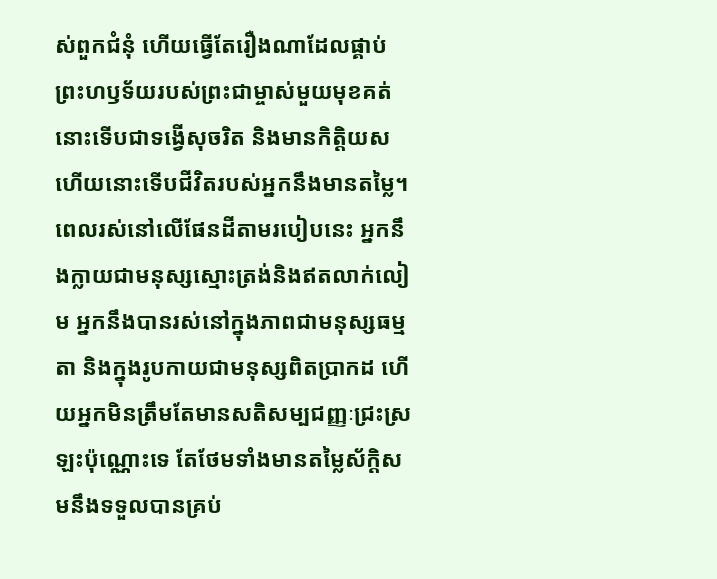ស់ពួកជំនុំ ហើយធ្វើតែរឿងណាដែលផ្គាប់ព្រះហឫទ័យរបស់ព្រះជាម្ចាស់មួយមុខគត់ នោះទើបជាទង្វើសុចរិត និងមានកិត្តិយស ហើយនោះទើបជីវិតរបស់អ្នកនឹងមានតម្លៃ។ ពេលរស់នៅលើផែនដីតាមរបៀបនេះ អ្នកនឹងក្លាយជាមនុស្សស្មោះត្រង់និងឥតលាក់លៀម អ្នកនឹងបានរស់នៅក្នុងភាពជាមនុស្សធម្មតា និងក្នុងរូបកាយជាមនុស្សពិតប្រាកដ ហើយអ្នកមិនត្រឹមតែមានសតិសម្បជញ្ញៈជ្រះស្រឡះប៉ុណ្ណោះទេ តែថែមទាំងមានតម្លៃស័ក្តិសមនឹងទទួលបានគ្រប់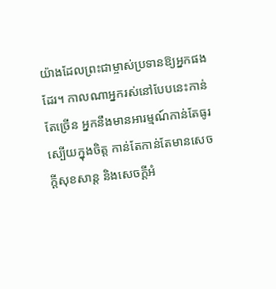យ៉ាងដែលព្រះជាម្ចាស់ប្រទានឱ្យអ្នកផងដែរ។ កាលណាអ្នករស់នៅបែបនេះកាន់តែច្រើន អ្នកនឹងមានអារម្មណ៍កាន់តែធូរស្បើយក្នុងចិត្ត កាន់តែកាន់តែមានសេចក្ដីសុខសាន្ត និងសេចក្ដីអំ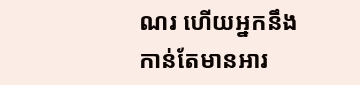ណរ ហើយអ្នកនឹងកាន់តែមានអារ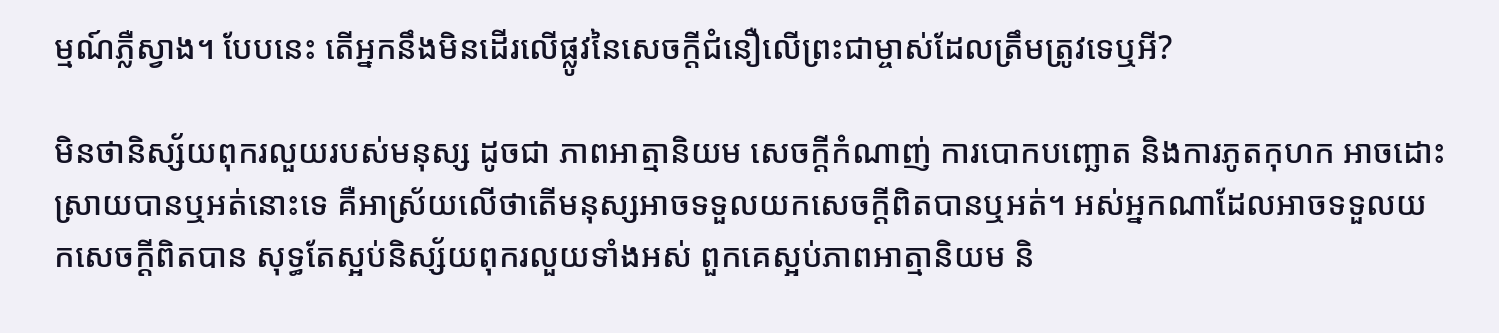ម្មណ៍ភ្លឺស្វាង។ បែបនេះ តើអ្នកនឹងមិនដើរលើផ្លូវនៃសេចក្ដីជំនឿលើព្រះជាម្ចាស់ដែលត្រឹមត្រូវទេឬអី?

មិនថានិស្ស័យពុករលួយរបស់មនុស្ស ដូចជា ភាពអាត្មានិយម សេចក្ដីកំណាញ់ ការបោកបញ្ឆោត និងការភូតកុហក អាចដោះស្រាយបានឬអត់នោះទេ គឺអាស្រ័យលើថាតើមនុស្សអាចទទួលយកសេចក្ដីពិតបានឬអត់។ អស់អ្នកណាដែលអាចទទួលយកសេចក្ដីពិតបាន សុទ្ធតែស្អប់និស្ស័យពុករលួយទាំងអស់ ពួកគេស្អប់ភាពអាត្មានិយម និ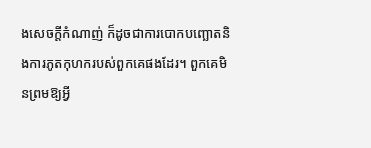ងសេចក្ដីកំណាញ់ ក៏ដូចជាការបោកបញ្ឆោតនិងការភូតកុហករបស់ពួកគេផងដែរ។ ពួកគេមិនព្រមឱ្យអ្វី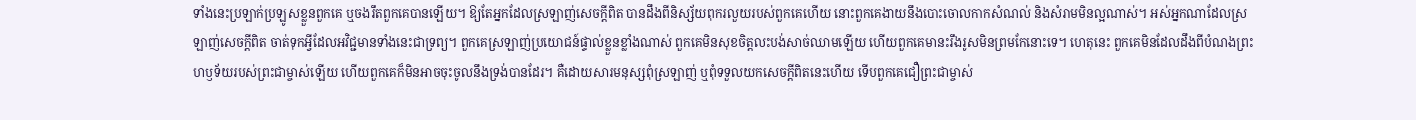ទាំងនេះប្រឡាក់ប្រឡូសខ្លួនពួកគេ ឬចងរឹតពួកគេបានឡើយ។ ឱ្យតែអ្នកដែលស្រឡាញ់សេចក្ដីពិត បានដឹងពីនិស្ស័យពុករលួយរបស់ពួកគេហើយ នោះពួកគេងាយនឹងបោះចោលកាកសំណល់ និងសំរាមមិនល្អណាស់។ អស់អ្នកណាដែលស្រឡាញ់សេចក្ដីពិត ចាត់ទុកអ្វីដែលអវិជ្ជមានទាំងនេះជាទ្រព្យ។ ពួកគេស្រឡាញ់ប្រយោជន៍ផ្ទាល់ខ្លួនខ្លាំងណាស់ ពួកគេមិនសុខចិត្តលះបង់សាច់ឈាមឡើយ ហើយពួកគេមានះរឹងរូសមិនព្រមកែនោះទេ។ ហេតុនេះ ពួកគេមិនដែលដឹងពីបំណងព្រះហឫទ័យរបស់ព្រះជាម្ចាស់ឡើយ ហើយពួកគេក៏មិនអាចចុះចូលនឹងទ្រង់បានដែរ។ គឺដោយសារមនុស្សពុំស្រឡាញ់ ឬពុំទទួលយកសេចក្ដីពិតនេះហើយ ទើបពួកគេជឿព្រះជាម្ចាស់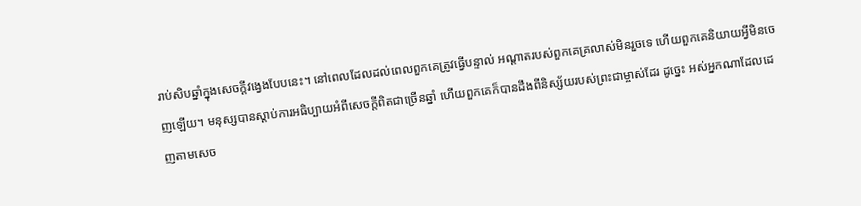រាប់សិបឆ្នាំក្នុងសេចក្ដីវង្វេងបែបនេះ។ នៅពេលដែលដល់ពេលពួកគេត្រូវធ្វើបន្ទាល់ អណ្ដាតរបស់ពួកគេគ្រលាស់មិនរួចទេ ហើយពួកគេនិយាយអ្វីមិនចេញឡើយ។ មនុស្សបានស្ដាប់ការអធិប្បាយអំពីសេចក្ដីពិតជាច្រើនឆ្នាំ ហើយពួកគេក៏បានដឹងពីនិស្ស័យរបស់ព្រះជាម្ចាស់ដែរ ដូច្នេះ អស់អ្នកណាដែលដេញតាមសេច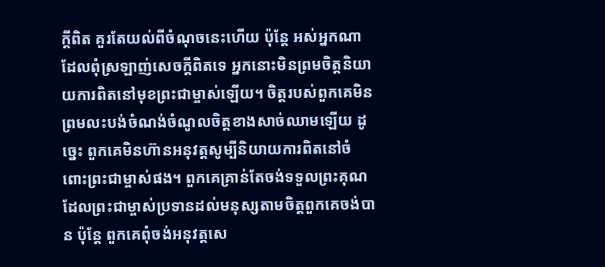ក្ដីពិត គួរតែយល់ពីចំណុចនេះហើយ ប៉ុន្តែ អស់អ្នកណាដែលពុំស្រឡាញ់សេចក្ដីពិតទេ អ្នកនោះមិនព្រមចិត្តនិយាយការពិតនៅមុខព្រះជាម្ចាស់ឡើយ។ ចិត្តរបស់ពួកគេមិនព្រមលះបង់ចំណង់ចំណូលចិត្តខាងសាច់ឈាមឡើយ ដូច្នេះ ពួកគេមិនហ៊ានអនុវត្តសូម្បីនិយាយការពិតនៅចំពោះព្រះជាម្ចាស់ផង។ ពួកគេគ្រាន់តែចង់ទទួលព្រះគុណដែលព្រះជាម្ចាស់ប្រទានដល់មនុស្សតាមចិត្តពួកគេចង់បាន ប៉ុន្តែ ពួកគេពុំចង់អនុវត្តសេ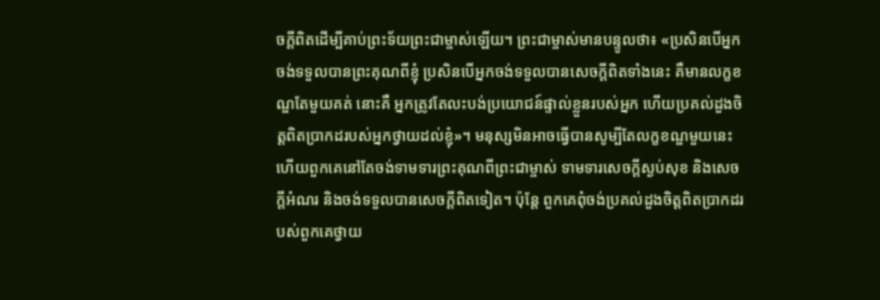ចក្ដីពិតដើម្បីគាប់ព្រះទ័យព្រះជាម្ចាស់ឡើយ។ ព្រះជាម្ចាស់មានបន្ទូលថា៖ «ប្រសិនបើអ្នកចង់ទទួលបានព្រះគុណពីខ្ញុំ ប្រសិនបើអ្នកចង់ទទួលបានសេចក្ដីពិតទាំងនេះ គឺមានលក្ខខណ្ឌតែមួយគត់ នោះគឺ អ្នកត្រូវតែលះបង់ប្រយោជន៍ផ្ទាល់ខ្លួនរបស់អ្នក ហើយប្រគល់ដួងចិត្តពិតប្រាកដរបស់អ្នកថ្វាយដល់ខ្ញុំ»។ មនុស្សមិនអាចធ្វើបានសូម្បីតែលក្ខខណ្ឌមួយនេះ ហើយពួកគេនៅតែចង់ទាមទារព្រះគុណពីព្រះជាម្ចាស់ ទាមទារសេចក្ដីស្ងប់សុខ និងសេចក្ដីអំណរ និងចង់ទទួលបានសេចក្ដីពិតទៀត។ ប៉ុន្តែ ពួកគេពុំចង់ប្រគល់ដួងចិត្តពិតប្រាកដរបស់ពួកគេថ្វាយ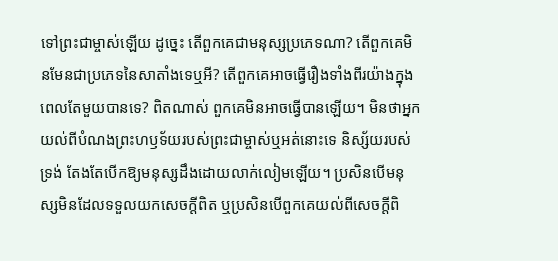ទៅព្រះជាម្ចាស់ឡើយ ដូច្នេះ តើពួកគេជាមនុស្សប្រភេទណា? តើពួកគេមិនមែនជាប្រភេទនៃសាតាំងទេឬអី? តើពួកគេអាចធ្វើរឿងទាំងពីរយ៉ាងក្នុងពេលតែមួយបានទេ? ពិតណាស់ ពួកគេមិនអាចធ្វើបានឡើយ។ មិនថាអ្នកយល់ពីបំណងព្រះហឫទ័យរបស់ព្រះជាម្ចាស់ឬអត់នោះទេ និស្ស័យរបស់ទ្រង់ តែងតែបើកឱ្យមនុស្សដឹងដោយលាក់លៀមឡើយ។ ប្រសិនបើមនុស្សមិនដែលទទួលយកសេចក្ដីពិត ឬប្រសិនបើពួកគេយល់ពីសេចក្ដីពិ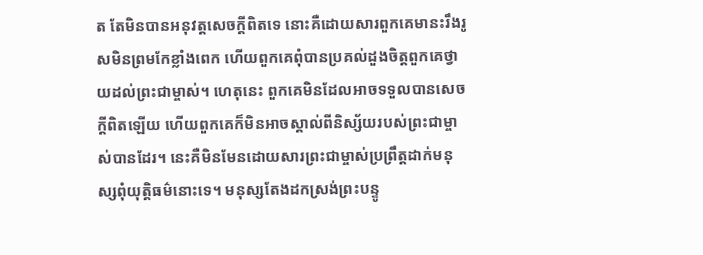ត តែមិនបានអនុវត្តសេចក្ដីពិតទេ នោះគឺដោយសារពួកគេមានះរឹងរូសមិនព្រមកែខ្លាំងពេក ហើយពួកគេពុំបានប្រគល់ដួងចិត្តពួកគេថ្វាយដល់ព្រះជាម្ចាស់។ ហេតុនេះ ពួកគេមិនដែលអាចទទួលបានសេចក្ដីពិតឡើយ ហើយពួកគេក៏មិនអាចស្គាល់ពីនិស្ស័យរបស់ព្រះជាម្ចាស់បានដែរ។ នេះគឺមិនមែនដោយសារព្រះជាម្ចាស់ប្រព្រឹត្តដាក់មនុស្សពុំយុត្តិធម៌នោះទេ។ មនុស្សតែងដកស្រង់ព្រះបន្ទូ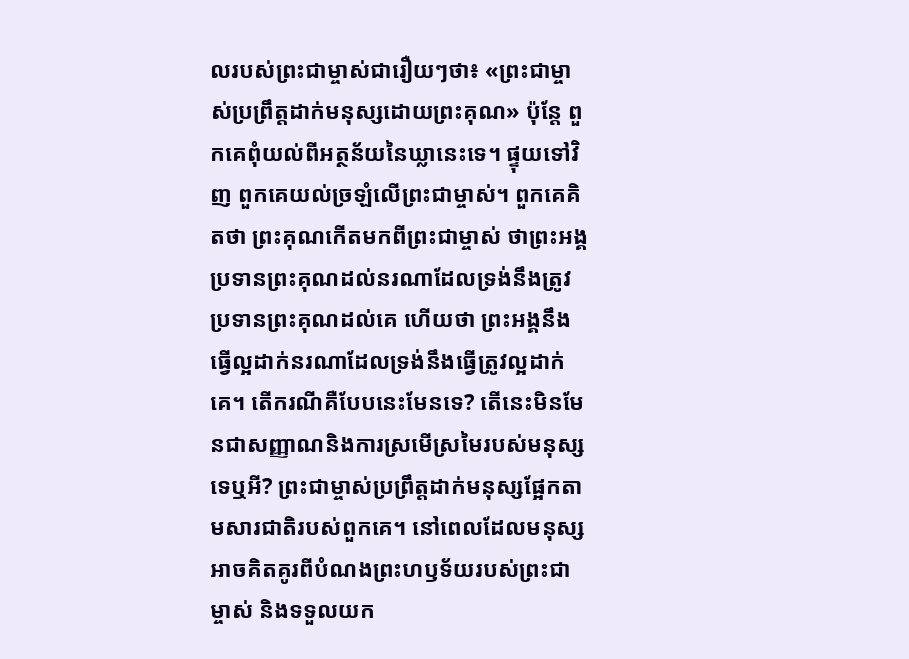លរបស់ព្រះជាម្ចាស់ជារឿយៗថា៖ «ព្រះជាម្ចាស់ប្រព្រឹត្តដាក់មនុស្សដោយព្រះគុណ» ប៉ុន្តែ ពួកគេពុំយល់ពីអត្ថន័យនៃឃ្លានេះទេ។ ផ្ទុយទៅវិញ ពួកគេយល់ច្រឡំលើព្រះជាម្ចាស់។ ពួកគេគិតថា ព្រះគុណកើតមកពីព្រះជាម្ចាស់ ថាព្រះអង្គប្រទានព្រះគុណដល់នរណាដែលទ្រង់នឹងត្រូវប្រទានព្រះគុណដល់គេ ហើយថា ព្រះអង្គនឹងធ្វើល្អដាក់នរណាដែលទ្រង់នឹងធ្វើត្រូវល្អដាក់គេ។ តើករណីគឺបែបនេះមែនទេ? តើនេះមិនមែនជាសញ្ញាណនិងការស្រមើស្រមៃរបស់មនុស្សទេឬអី? ព្រះជាម្ចាស់ប្រព្រឹត្ដដាក់មនុស្សផ្អែកតាមសារជាតិរបស់ពួកគេ។ នៅពេលដែលមនុស្សអាចគិតគូរពីបំណងព្រះហឫទ័យរបស់ព្រះជាម្ចាស់ និងទទួលយក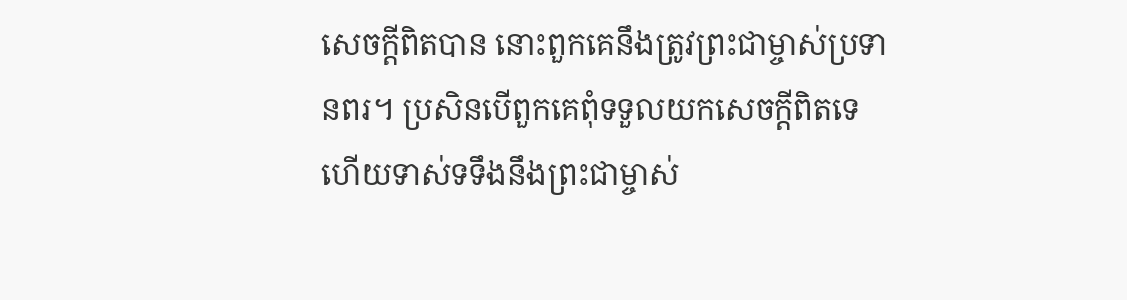សេចក្ដីពិតបាន នោះពួកគេនឹងត្រូវព្រះជាម្ចាស់ប្រទានពរ។ ប្រសិនបើពួកគេពុំទទួលយកសេចក្ដីពិតទេ ហើយទាស់ទទឹងនឹងព្រះជាម្ចាស់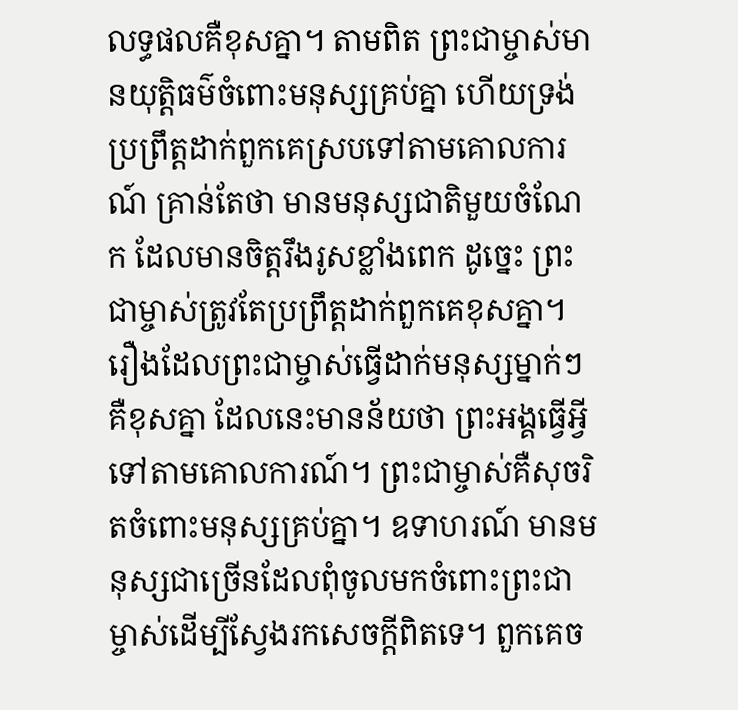លទ្ធផលគឺខុសគ្នា។ តាមពិត ព្រះជាម្ចាស់មានយុត្តិធម៌ចំពោះមនុស្សគ្រប់គ្នា ហើយទ្រង់ប្រព្រឹត្តដាក់ពួកគេស្របទៅតាមគោលការណ៍ គ្រាន់តែថា មានមនុស្សជាតិមួយចំណែក ដែលមានចិត្តរឹងរូសខ្លាំងពេក ដូច្នេះ ព្រះជាម្ចាស់ត្រូវតែប្រព្រឹត្តដាក់ពួកគេខុសគ្នា។ រឿងដែលព្រះជាម្ចាស់ធ្វើដាក់មនុស្សម្នាក់ៗគឺខុសគ្នា ដែលនេះមានន័យថា ព្រះអង្គធ្វើអ្វីទៅតាមគោលការណ៍។ ព្រះជាម្ចាស់គឺសុចរិតចំពោះមនុស្សគ្រប់គ្នា។ ឧទាហរណ៍ មានមនុស្សជាច្រើនដែលពុំចូលមកចំពោះព្រះជាម្ចាស់ដើម្បីស្វែងរកសេចក្ដីពិតទេ។ ពួកគេច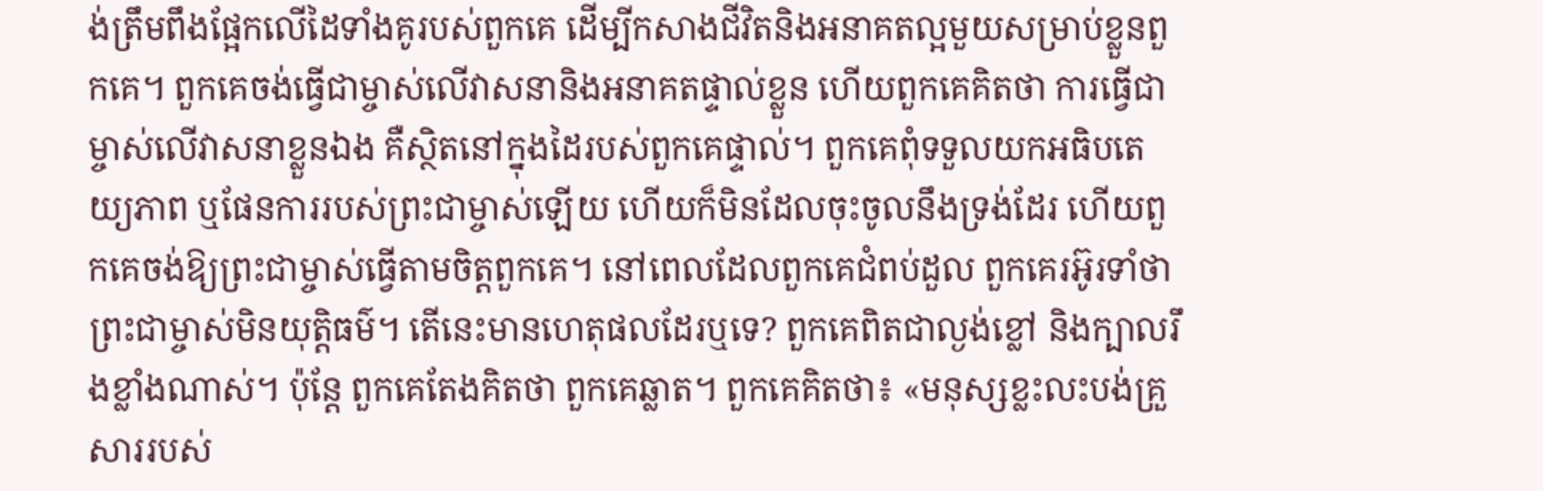ង់ត្រឹមពឹងផ្អែកលើដៃទាំងគូរបស់ពួកគេ ដើម្បីកសាងជីវិតនិងអនាគតល្អមួយសម្រាប់ខ្លួនពួកគេ។ ពួកគេចង់ធ្វើជាម្ចាស់លើវាសនានិងអនាគតផ្ទាល់ខ្លួន ហើយពួកគេគិតថា ការធ្វើជាម្ចាស់លើវាសនាខ្លួនឯង គឺស្ថិតនៅក្នុងដៃរបស់ពួកគេផ្ទាល់។ ពួកគេពុំទទួលយកអធិបតេយ្យភាព ឬផែនការរបស់ព្រះជាម្ចាស់ឡើយ ហើយក៏មិនដែលចុះចូលនឹងទ្រង់ដែរ ហើយពួកគេចង់ឱ្យព្រះជាម្ចាស់ធ្វើតាមចិត្តពួកគេ។ នៅពេលដែលពួកគេជំពប់ដួល ពួកគេរអ៊ូរទាំថា ព្រះជាម្ចាស់មិនយុត្តិធម៌។ តើនេះមានហេតុផលដែរឬទេ? ពួកគេពិតជាល្ងង់ខ្លៅ និងក្បាលរឹងខ្លាំងណាស់។ ប៉ុន្តែ ពួកគេតែងគិតថា ពួកគេឆ្លាត។ ពួកគេគិតថា៖ «មនុស្សខ្លះលះបង់គ្រួសាររបស់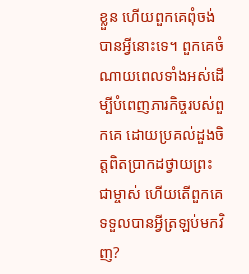ខ្លួន ហើយពួកគេពុំចង់បានអ្វីនោះទេ។ ពួកគេចំណាយពេលទាំងអស់ដើម្បីបំពេញភារកិច្ចរបស់ពួកគេ ដោយប្រគល់ដួងចិត្តពិតប្រាកដថ្វាយព្រះជាម្ចាស់ ហើយតើពួកគេទទួលបានអ្វីត្រឡប់មកវិញ?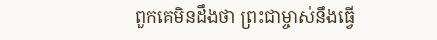ពួកគេមិនដឹងថា ព្រះជាម្ចាស់នឹងធ្វើ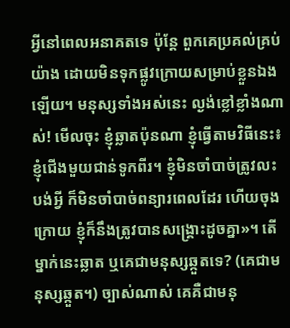អ្វីនៅពេលអនាគតទេ ប៉ុន្តែ ពួកគេប្រគល់គ្រប់យ៉ាង ដោយមិនទុកផ្លូវក្រោយសម្រាប់ខ្លួនឯងឡើយ។ មនុស្សទាំងអស់នេះ ល្ងង់ខ្លៅខ្លាំងណាស់! មើលចុះ ខ្ញុំឆ្លាតប៉ុនណា ខ្ញុំធ្វើតាមវិធីនេះ៖ ខ្ញុំជើងមួយជាន់ទូកពីរ។ ខ្ញុំមិនចាំបាច់ត្រូវលះបង់អ្វី ក៏មិនចាំបាច់ពន្យារពេលដែរ ហើយចុងក្រោយ ខ្ញុំក៏នឹងត្រូវបានសង្គ្រោះដូចគ្នា»។ តើម្នាក់នេះឆ្លាត ឬគេជាមនុស្សឆ្កួតទេ? (គេជាមនុស្សឆ្កួត។) ច្បាស់ណាស់ គេគឺជាមនុ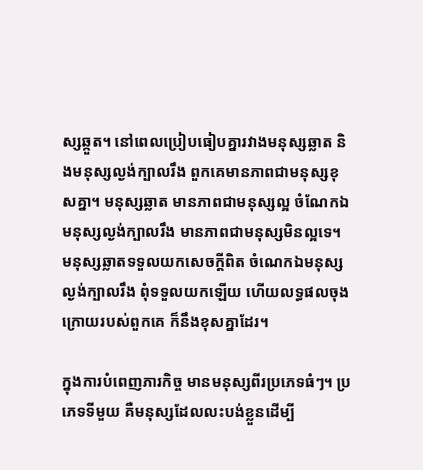ស្សឆ្កួត។ នៅពេលប្រៀបធៀបគ្នារវាងមនុស្សឆ្លាត និងមនុស្សល្ងង់ក្បាលរឹង ពួកគេមានភាពជាមនុស្សខុសគ្នា។ មនុស្សឆ្លាត មានភាពជាមនុស្សល្អ ចំណែកឯមនុស្សល្ងង់ក្បាលរឹង មានភាពជាមនុស្សមិនល្អទេ។ មនុស្សឆ្លាតទទួលយកសេចក្ដីពិត ចំណេកឯមនុស្សល្ងង់ក្បាលរឹង ពុំទទួលយកឡើយ ហើយលទ្ធផលចុងក្រោយរបស់ពួកគេ ក៏នឹងខុសគ្នាដែរ។

ក្នុងការបំពេញភារកិច្ច មានមនុស្សពីរប្រភេទធំៗ។ ប្រភេទទីមួយ គឺមនុស្សដែលលះបង់ខ្លួនដើម្បី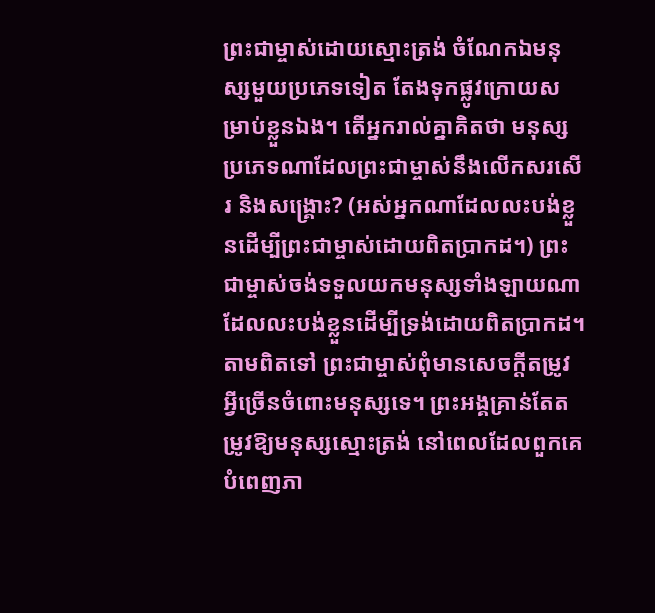ព្រះជាម្ចាស់ដោយស្មោះត្រង់ ចំណែកឯមនុស្សមួយប្រភេទទៀត តែងទុកផ្លូវក្រោយសម្រាប់ខ្លួនឯង។ តើអ្នករាល់គ្នាគិតថា មនុស្សប្រភេទណាដែលព្រះជាម្ចាស់នឹងលើកសរសើរ និងសង្រ្គោះ? (អស់អ្នកណាដែលលះបង់ខ្លួនដើម្បីព្រះជាម្ចាស់ដោយពិតប្រាកដ។) ព្រះជាម្ចាស់ចង់ទទួលយកមនុស្សទាំងឡាយណាដែលលះបង់ខ្លួនដើម្បីទ្រង់ដោយពិតប្រាកដ។ តាមពិតទៅ ព្រះជាម្ចាស់ពុំមានសេចក្ដីតម្រូវអ្វីច្រើនចំពោះមនុស្សទេ។ ព្រះអង្គគ្រាន់តែតម្រូវឱ្យមនុស្សស្មោះត្រង់ នៅពេលដែលពួកគេបំពេញភា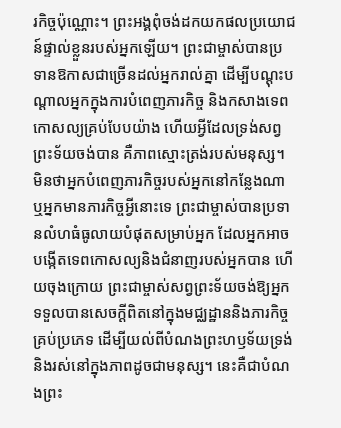រកិច្ចប៉ុណ្ណោះ។ ព្រះអង្គពុំចង់ដកយកផលប្រយោជន៍ផ្ទាល់ខ្លួនរបស់អ្នកឡើយ។ ព្រះជាម្ចាស់បានប្រទានឱកាសជាច្រើនដល់អ្នករាល់គ្នា ដើម្បីបណ្ដុះបណ្ដាលអ្នកក្នុងការបំពេញភារកិច្ច និងកសាងទេពកោសល្យគ្រប់បែបយ៉ាង ហើយអ្វីដែលទ្រង់សព្វព្រះទ័យចង់បាន គឺភាពស្មោះត្រង់របស់មនុស្ស។ មិនថាអ្នកបំពេញភារកិច្ចរបស់អ្នកនៅកន្លែងណា ឬអ្នកមានភារកិច្ចអ្វីនោះទេ ព្រះជាម្ចាស់បានប្រទានលំហធំធូលាយបំផុតសម្រាប់អ្នក ដែលអ្នកអាចបង្កើតទេពកោសល្យនិងជំនាញរបស់អ្នកបាន ហើយចុងក្រោយ ព្រះជាម្ចាស់សព្វព្រះទ័យចង់ឱ្យអ្នកទទួលបានសេចក្ដីពិតនៅក្នុងមជ្ឈដ្ឋាននិងភារកិច្ចគ្រប់ប្រភេទ ដើម្បីយល់ពីបំណងព្រះហឫទ័យទ្រង់ និងរស់នៅក្នុងភាពដូចជាមនុស្ស។ នេះគឺជាបំណងព្រះ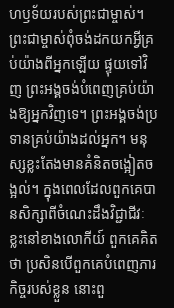ហឫទ័យរបស់ព្រះជាម្ចាស់។ ព្រះជាម្ចាស់ពុំចង់ដកយកអ្វីគ្រប់យ៉ាងពីអ្នកឡើយ ផ្ទុយទៅវិញ ព្រះអង្គចង់បំពេញគ្រប់យ៉ាងឱ្យអ្នកវិញទេ។ ព្រះអង្គចង់ប្រទានគ្រប់យ៉ាងដល់អ្នក។ មនុស្សខ្លះតែងមានគំនិតចង្អៀតចង្អល់។ ក្នុងពេលដែលពួកគេបានសិក្សាពីចំណេះដឹងវិជ្ជាជីវៈខ្លះនៅខាងលោកីយ៍ ពួកគេគិតថា ប្រសិនបើពួកគេបំពេញភារកិច្ចរបស់ខ្លួន នោះពួ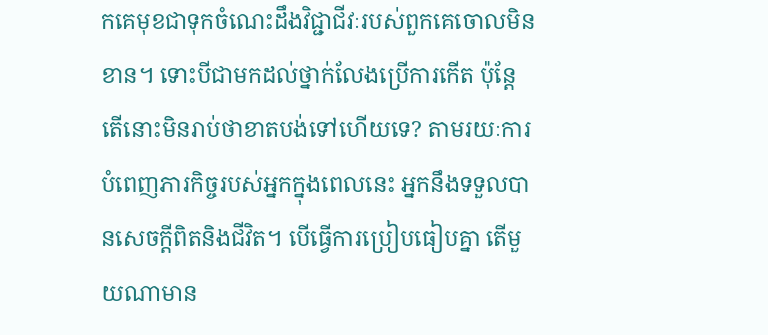កគេមុខជាទុកចំណេះដឹងវិជ្ជាជីវៈរបស់ពួកគេចោលមិនខាន។ ទោះបីជាមកដល់ថ្នាក់លែងប្រើការកើត ប៉ុន្តែ តើនោះមិនរាប់ថាខាតបង់ទៅហើយទេ? តាមរយៈការបំពេញភារកិច្ចរបស់អ្នកក្នុងពេលនេះ អ្នកនឹងទទួលបានសេចក្ដីពិតនិងជីវិត។ បើធ្វើការប្រៀបធៀបគ្នា តើមួយណាមាន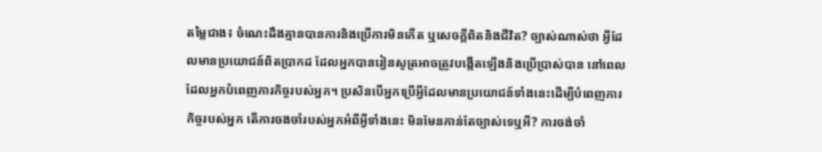តម្លៃជាង៖ ចំណេះដឹងគ្មានបានការនិងប្រើការមិនកើត ឬសេចក្ដីពិតនិងជីវិត? ច្បាស់ណាស់ថា អ្វីដែលមានប្រយោជន៍ពិតប្រាកដ ដែលអ្នកបានរៀនសូត្រអាចត្រូវបង្កើតឡើងនិងប្រើប្រាស់បាន នៅពេលដែលអ្នកបំពេញភារកិច្ចរបស់អ្នក។ ប្រសិនបើអ្នកប្រើអ្វីដែលមានប្រយោជន៍ទាំងនេះដើម្បីបំពេញភារកិច្ចរបស់អ្នក តើការចងចាំរបស់អ្នកអំពីអ្វីទាំងនេះ មិនមែនកាន់តែច្បាស់ទេឬអី? ការចង់ចាំ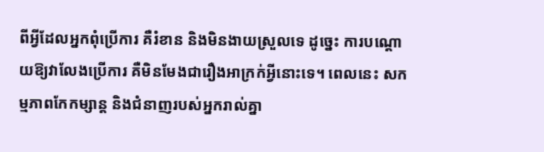ពីអ្វីដែលអ្នកពុំប្រើការ គឺរំខាន និងមិនងាយស្រួលទេ ដូច្នេះ ការបណ្ដោយឱ្យវាលែងប្រើការ គឺមិនមែងជារឿងអាក្រក់អ្វីនោះទេ។ ពេលនេះ សកម្មភាពកែកម្សាន្ត និងជំនាញរបស់អ្នករាល់គ្នា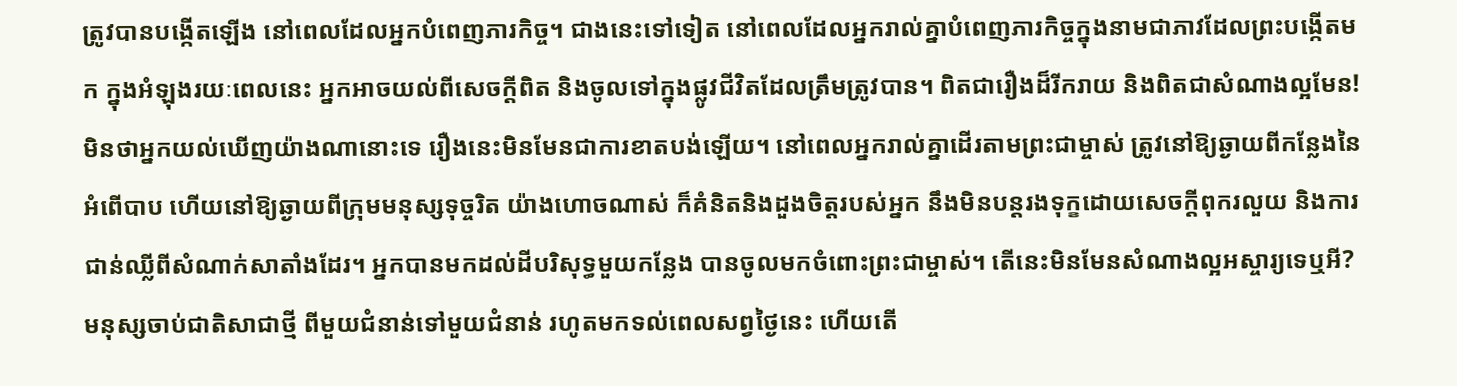ត្រូវបានបង្កើតឡើង នៅពេលដែលអ្នកបំពេញភារកិច្ច។ ជាងនេះទៅទៀត នៅពេលដែលអ្នករាល់គ្នាបំពេញភារកិច្ចក្នុងនាមជាភាវដែលព្រះបង្កើតមក ក្នុងអំឡុងរយៈពេលនេះ អ្នកអាចយល់ពីសេចក្ដីពិត និងចូលទៅក្នុងផ្លូវជីវិតដែលត្រឹមត្រូវបាន។ ពិតជារឿងដ៏រីករាយ និងពិតជាសំណាងល្អមែន! មិនថាអ្នកយល់ឃើញយ៉ាងណានោះទេ រឿងនេះមិនមែនជាការខាតបង់ឡើយ។ នៅពេលអ្នករាល់គ្នាដើរតាមព្រះជាម្ចាស់ ត្រូវនៅឱ្យឆ្ងាយពីកន្លែងនៃអំពើបាប ហើយនៅឱ្យឆ្ងាយពីក្រុមមនុស្សទុច្ចរិត យ៉ាងហោចណាស់ ក៏គំនិតនិងដួងចិត្តរបស់អ្នក នឹងមិនបន្តរងទុក្ខដោយសេចក្ដីពុករលួយ និងការជាន់ឈ្លីពីសំណាក់សាតាំងដែរ។ អ្នកបានមកដល់ដីបរិសុទ្ធមួយកន្លែង បានចូលមកចំពោះព្រះជាម្ចាស់។ តើនេះមិនមែនសំណាងល្អអស្ចារ្យទេឬអី? មនុស្សចាប់ជាតិសាជាថ្មី ពីមួយជំនាន់ទៅមួយជំនាន់ រហូតមកទល់ពេលសព្វថ្ងៃនេះ ហើយតើ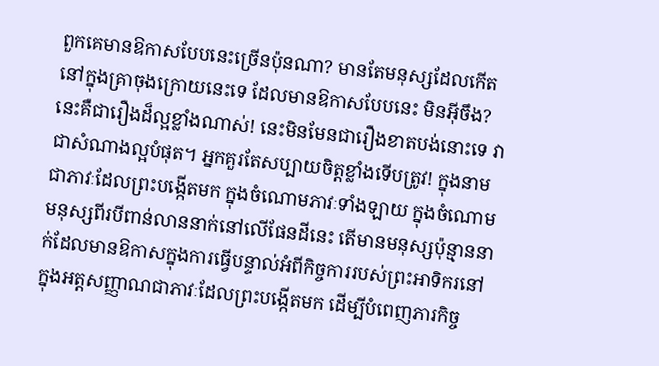ពួកគេមានឱកាសបែបនេះច្រើនប៉ុនណា? មានតែមនុស្សដែលកើតនៅក្នុងគ្រាចុងក្រោយនេះទេ ដែលមានឱកាសបែបនេះ មិនអ៊ីចឹង? នេះគឺជារឿងដ៏ល្អខ្លាំងណាស់! នេះមិនមែនជារឿងខាតបង់នោះទេ វាជាសំណាងល្អបំផុត។ អ្នកគួរតែសប្បាយចិត្តខ្លាំងទើបត្រូវ! ក្នុងនាមជាភាវៈដែលព្រះបង្កើតមក ក្នុងចំណោមភាវៈទាំងឡាយ ក្នុងចំណោមមនុស្សពីរបីពាន់លាននាក់នៅលើផែនដីនេះ តើមានមនុស្សប៉ុន្មាននាក់ដែលមានឱកាសក្នុងការធ្វើបន្ទាល់អំពីកិច្ចការរបស់ព្រះអាទិករនៅក្នុងអត្តសញ្ញាណជាភាវៈដែលព្រះបង្កើតមក ដើម្បីបំពេញភារកិច្ច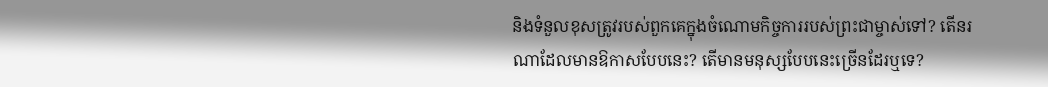និងទំនួលខុសត្រូវរបស់ពួកគេក្នុងចំណោមកិច្ចការរបស់ព្រះជាម្ចាស់ទៅ? តើនរណាដែលមានឱកាសបែបនេះ? តើមានមនុស្សបែបនេះច្រើនដែរឬទេ?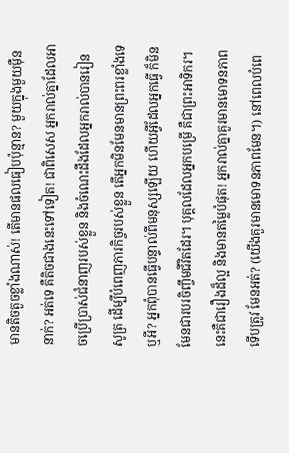មានតិចតួចខ្លាំងណាស់! តើមានផលធៀបប៉ុន្មាន? មួយក្នុងមួយម៉ឺននាក់? អត់ទេ គឺតិចជាងនេះទៅទៀត! ជាពិសេស អ្នករាល់គ្នាដែលអាចប្រើប្រាស់ជំនាញរបស់ខ្លួន និងចំណេះដឹងដែលអ្នករាល់បានរៀនសូត្រ ដើម្បីបំពេញភារកិច្ចរបស់ខ្លួន តើអ្នកមិនមែនមានព្រះពរខ្លាំងទេឬអី? អ្នកពុំបានធ្វើបន្ទាល់ពីមនុស្សឡើយ ហើយអ្វីដែលអ្នកធ្វើ ក៏មិនមែនជារបរចិញ្ចឹមជីវិតដែរ។ បុគ្គលដែលអ្នកបម្រើ គឺជាព្រះអាទិករ។ នេះគឺជារឿងដ៏ល្អ និងមានតម្លៃបំផុត! អ្នករាល់គ្នាគួរមានមោទនភាពទើបត្រូវ មែនអត់? (យើងគួរមានមោទនភាពមែន។) នៅពេលបំពេ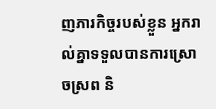ញភារកិច្ចរបស់ខ្លួន អ្នករាល់គ្នាទទួលបានការស្រោចស្រព និ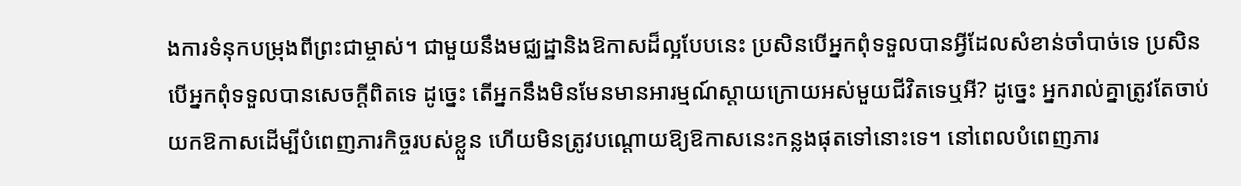ងការទំនុកបម្រុងពីព្រះជាម្ចាស់។ ជាមួយនឹងមជ្ឈដ្ឋានិងឱកាសដ៏ល្អបែបនេះ ប្រសិនបើអ្នកពុំទទួលបានអ្វីដែលសំខាន់ចាំបាច់ទេ ប្រសិនបើអ្នកពុំទទួលបានសេចក្ដីពិតទេ ដូច្នេះ តើអ្នកនឹងមិនមែនមានអារម្មណ៍ស្ដាយក្រោយអស់មួយជីវិតទេឬអី? ដូច្នេះ អ្នករាល់គ្នាត្រូវតែចាប់យកឱកាសដើម្បីបំពេញភារកិច្ចរបស់ខ្លួន ហើយមិនត្រូវបណ្ដោយឱ្យឱកាសនេះកន្លងផុតទៅនោះទេ។ នៅពេលបំពេញភារ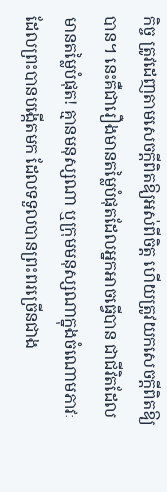កិច្ច ត្រូវដេញតាមសេចក្ដីពិតឱ្យអស់ពីចិត្ត ហើយត្រូវយកសេចក្ដីពិតឱ្យបាន។ នេះគឺជារឿងមានតម្លៃបំផុតដែលអ្នកអាចធ្វើបាន ជាជីវិតដែលមានតម្លៃបំផុត! គ្មានមនុស្សណា ឬក្រុមមនុស្សណាក្នុងចំណោមភាវៈដែលព្រះបានបង្កើតមក ដែលទទួលបានព្រះពរច្រើនជាង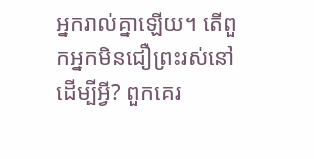អ្នករាល់គ្នាឡើយ។ តើពួកអ្នកមិនជឿព្រះរស់នៅដើម្បីអ្វី? ពួកគេរ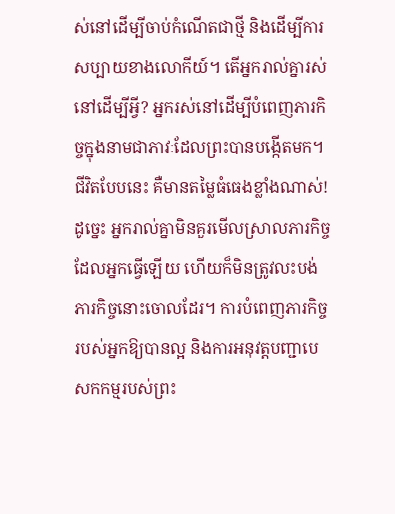ស់នៅដើម្បីចាប់កំណើតជាថ្មី និងដើម្បីការសប្បាយខាងលោកីយ៍។ តើអ្នករាល់គ្នារស់នៅដើម្បីអ្វី? អ្នករស់នៅដើម្បីបំពេញភារកិច្ចក្នុងនាមជាភាវៈដែលព្រះបានបង្កើតមក។ ជីវិតបែបនេះ គឺមានតម្លៃធំធេងខ្លាំងណាស់! ដូច្នេះ អ្នករាល់គ្នាមិនគួរមើលស្រាលភារកិច្ចដែលអ្នកធ្វើឡើយ ហើយក៏មិនត្រូវលះបង់ភារកិច្ចនោះចោលដែរ។ ការបំពេញភារកិច្ចរបស់អ្នកឱ្យបានល្អ និងការអនុវត្តបញ្ជាបេសកកម្មរបស់ព្រះ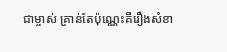ជាម្ចាស់ គ្រាន់តែប៉ុណ្ណេះគឺរឿងសំខា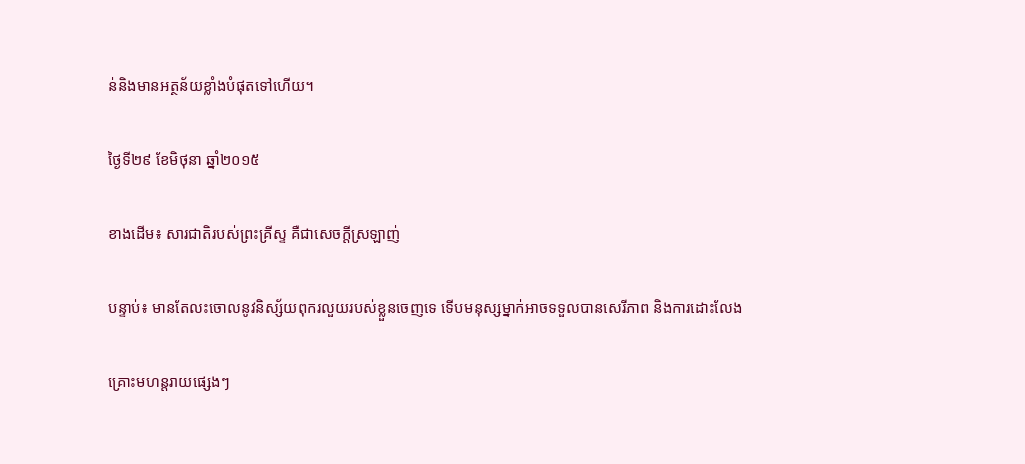ន់និងមានអត្ថន័យខ្លាំងបំផុតទៅហើយ។

ថ្ងៃទី២៩ ខែមិថុនា ឆ្នាំ២០១៥

ខាងដើម៖ សារជាតិរបស់ព្រះគ្រីស្ទ គឺជាសេចក្តីស្រឡាញ់

បន្ទាប់៖ មានតែលះចោលនូវនិស្ស័យពុករលួយរបស់ខ្លួនចេញទេ ទើបមនុស្សម្នាក់អាចទទួលបានសេរីភាព និងការដោះលែង

គ្រោះមហន្តរាយផ្សេងៗ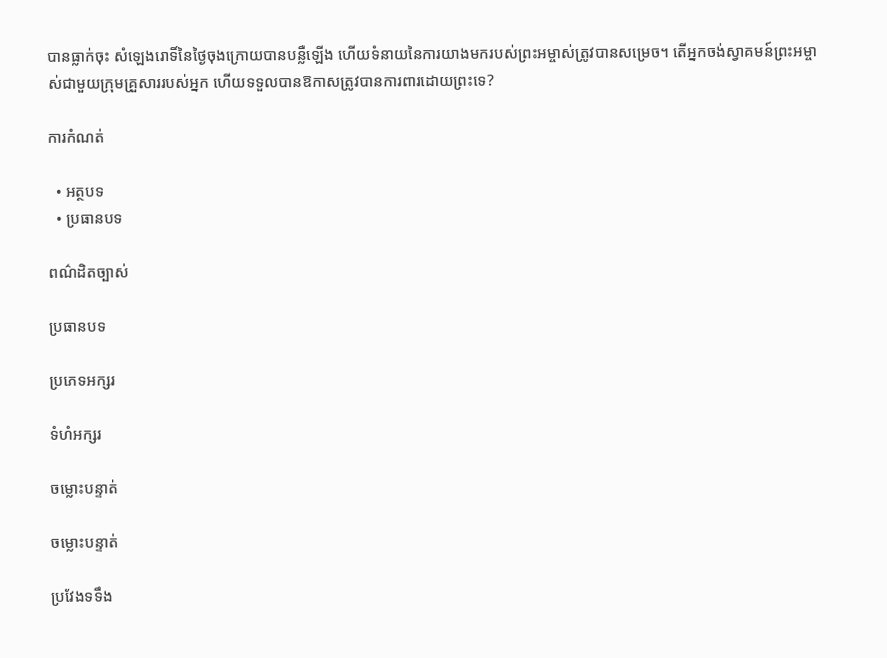បានធ្លាក់ចុះ សំឡេងរោទិ៍នៃថ្ងៃចុងក្រោយបានបន្លឺឡើង ហើយទំនាយនៃការយាងមករបស់ព្រះអម្ចាស់ត្រូវបានសម្រេច។ តើអ្នកចង់ស្វាគមន៍ព្រះអម្ចាស់ជាមួយក្រុមគ្រួសាររបស់អ្នក ហើយទទួលបានឱកាសត្រូវបានការពារដោយព្រះទេ?

ការកំណត់

  • អត្ថបទ
  • ប្រធានបទ

ពណ៌ដិតច្បាស់

ប្រធានបទ

ប្រភេទអក្សរ

ទំហំអក្សរ

ចម្លោះបន្ទាត់

ចម្លោះបន្ទាត់

ប្រវែងទទឹង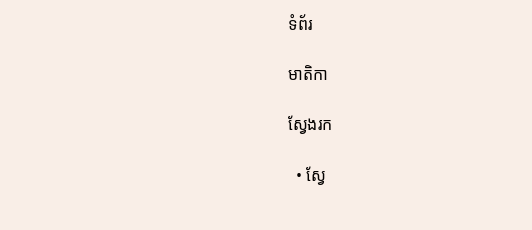ទំព័រ

មាតិកា

ស្វែងរក

  • ស្វែ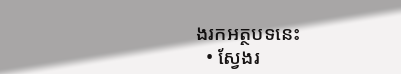ងរកអត្ថបទនេះ
  • ស្វែងរ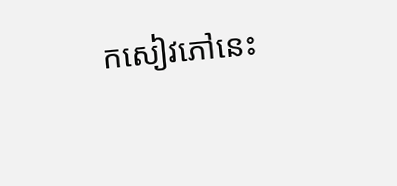កសៀវភៅនេះ